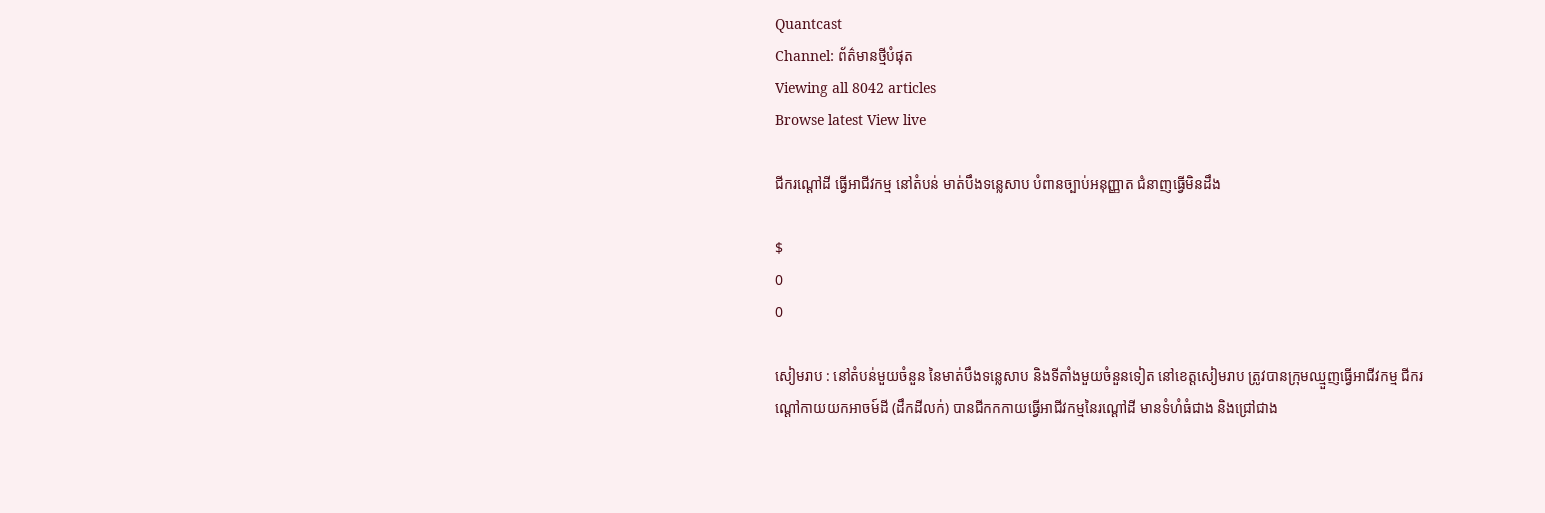Quantcast
Channel: ព័ត៌មានថ្មីបំផុត
Viewing all 8042 articles
Browse latest View live

ជីករណ្ដៅដី ធ្វើអាជីវកម្ម នៅតំបន់ មាត់បឹងទន្លេសាប បំពានច្បាប់អនុញ្ញាត ជំនាញធ្វើមិនដឹង

$
0
0

សៀមរាប : នៅតំបន់មួយចំនួន នៃមាត់បឹងទន្លេសាប និងទីតាំងមួយចំនួនទៀត នៅខេត្តសៀមរាប ត្រូវបានក្រុមឈ្មួញធ្វើអាជីវកម្ម ជីករណ្ដៅកាយយកអាចម៍ដី (ដឹកដីលក់) បានជីកកកាយធ្វើអាជីវកម្មនៃរណ្ដៅដី មានទំហំធំជាង និងជ្រៅជាង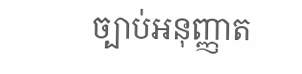ច្បាប់អនុញ្ញាត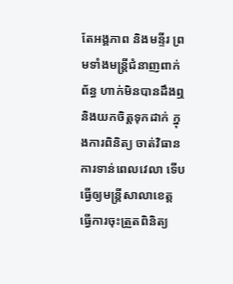តែអង្គភាព និងមន្ទីរ ព្រមទាំងមន្ត្រីជំនាញពាក់ព័ន្ធ ហាក់មិនបានដឹងឮ និងយកចិត្តទុកដាក់ ក្នុងការពិនិត្យ ចាត់វិធានការទាន់ពេលវេលា ទើបធ្វើឲ្យមន្ត្រីសាលាខេត្ត ធ្វើការចុះត្រួតពិនិត្យ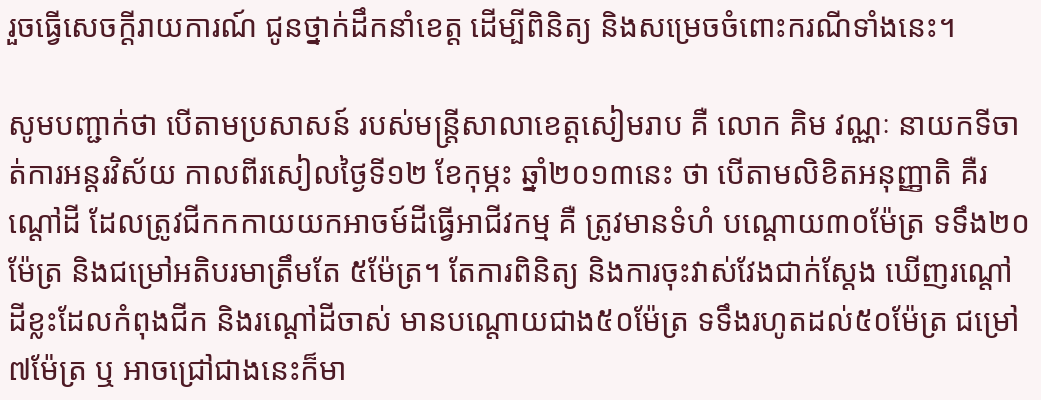រួចធ្វើសេចក្ដីរាយការណ៍ ជូនថ្នាក់ដឹកនាំខេត្ត ដើម្បីពិនិត្យ និងសម្រេចចំពោះករណីទាំងនេះ។

សូមបញ្ជាក់ថា បើតាមប្រសាសន៍ របស់មន្ត្រីសាលាខេត្តសៀមរាប គឺ លោក គិម វណ្ណៈ នាយកទីចាត់ការអន្តរវិស័យ កាលពីរសៀលថ្ងៃទី១២ ខែកុម្ភះ ឆ្នាំ២០១៣នេះ ថា បើតាមលិខិតអនុញ្ញាតិ គឺរណ្ដៅដី ដែលត្រូវជីកកកាយយកអាចម៍ដីធ្វើអាជីវកម្ម គឺ ត្រូវមានទំហំ បណ្ដោយ៣០ម៉ែត្រ ទទឹង២០ម៉ែត្រ និងជម្រៅអតិបរមាត្រឹមតែ ៥ម៉ែត្រ។ តែការពិនិត្យ និងការចុះវាស់វែងជាក់ស្ដែង ឃើញរណ្ដៅដីខ្លះដែលកំពុងជីក និងរណ្ដៅដីចាស់ មានបណ្ដោយជាង៥០ម៉ែត្រ ទទឹងរហូតដល់៥០ម៉ែត្រ ជម្រៅ ៧ម៉ែត្រ ឬ អាចជ្រៅជាងនេះក៏មា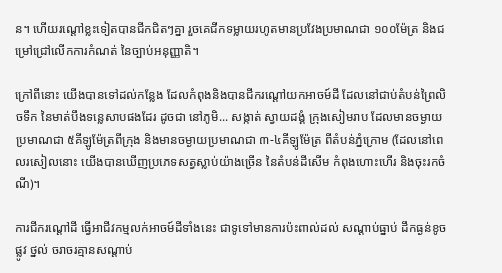ន។ ហើយរណ្ដៅខ្លះទៀតបានជីកជិតៗគ្នា រួចគេជីកទម្លាយរហូតមានប្រវែងប្រមាណជា ១០០ម៉ែត្រ និងជម្រៅជ្រៅលើកការកំណត់ នៃច្បាប់អនុញ្ញាតិ។

ក្រៅពីនោះ យើងបានទៅដល់កន្លែង ដែលកំពុងនិងបានជីករណ្ដៅយកអាចម៍ដី ដែលនៅជាប់តំបន់ព្រៃលិចទឹក នៃមាត់បឹងទន្លេសាបផងដែរ ដូចជា នៅភូមិ... សង្កាត់ ស្វាយដង្គំ ក្រុងសៀមរាប ដែលមានចម្ងាយប្រមាណជា ៥គីឡូម៉ែត្រពីក្រុង និងមានចម្ងាយប្រមាណជា ៣-៤គីឡូម៉ែត្រ ពីតំបន់ភ្នំក្រោម (ដែលនៅពេលរសៀលនោះ យើងបានឃើញប្រភេទសត្វស្លាប់យ៉ាងច្រើន នៃតំបន់ដីសើម កំពុងហោះហើរ និងចុះរកចំណី)។

ការជីករណ្ដៅដី ធ្វើអាជីវកម្មលក់អាចម៍ដីទាំងនេះ ជាទូទៅមានការប៉ះពាល់ដល់ សណ្ដាប់ធ្នាប់ ដឹកធ្ងន់ខូចផ្លូវ ថ្នល់ ចរាចរគ្មានសណ្ដាប់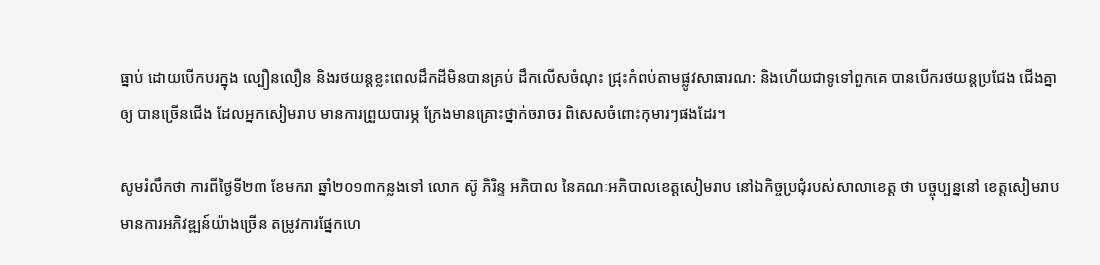ធ្នាប់ ដោយបើកបរក្នុង ល្បឿនលឿន និងរថយន្ដខ្លះពេលដឹកដីមិនបានគ្រប់ ដឹកលើសចំណុះ ជ្រុះកំពប់តាមផ្លូវសាធារណ: និងហើយជាទូទៅពួកគេ បានបើករថយន្ដប្រជែង ជើងគ្នាឲ្យ បានច្រើនជើង ដែលអ្នកសៀមរាប មានការព្រួយបារម្ភ ក្រែងមានគ្រោះថ្នាក់ចរាចរ ពិសេសចំពោះកុមារៗផងដែរ។

សូមរំលឹកថា ការពីថ្ងៃទី២៣ ខែមករា ឆ្នាំ២០១៣កន្លងទៅ លោក ស៊ូ ភិរិន្ទ អភិបាល នៃគណៈអភិបាលខេត្តសៀមរាប នៅឯកិច្ចប្រជុំរបស់សាលាខេត្ត ថា បច្ចុប្បន្ននៅ ខេត្តសៀមរាប មានការអភិវឌ្ឍន៍យ៉ាងច្រើន តម្រូវការផ្នែកហេ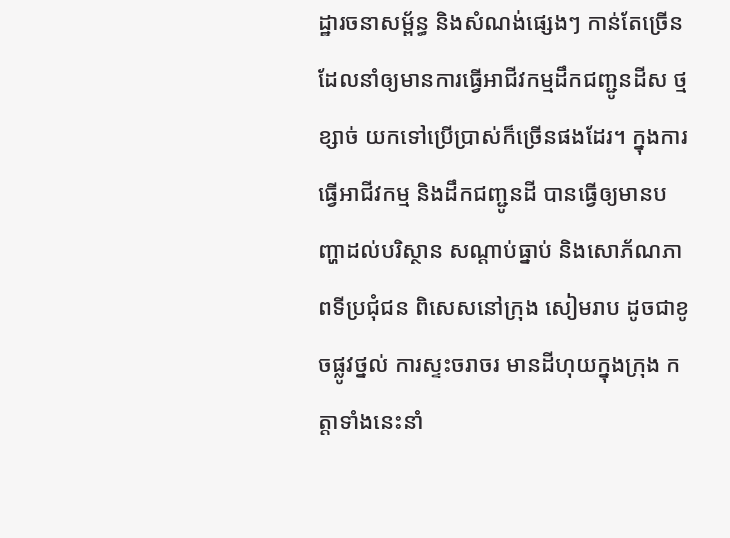ដ្ឋារចនាសម្ព័ន្ធ និងសំណង់ផ្សេងៗ កាន់តែច្រើន ដែលនាំឲ្យមានការធ្វើអាជីវកម្មដឹកជញ្ជូនដីស ថ្ម ខ្សាច់ យកទៅប្រើប្រាស់ក៏ច្រើនផងដែរ។ ក្នុងការធ្វើអាជីវកម្ម និងដឹកជញ្ជូនដី បានធ្វើឲ្យមានបញ្ហាដល់បរិស្ថាន សណ្ដាប់ធ្នាប់ និងសោភ័ណភាពទីប្រជុំជន ពិសេសនៅក្រុង សៀមរាប ដូចជាខូចផ្លូវថ្នល់ ការស្ទះចរាចរ មានដីហុយក្នុងក្រុង កត្តាទាំងនេះនាំ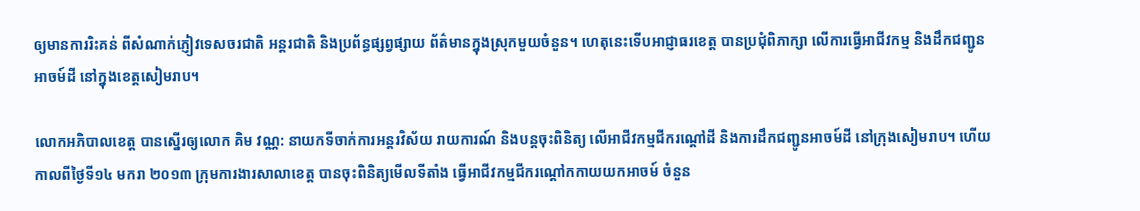ឲ្យមានការរិះគន់ ពីសំណាក់ភ្ញៀវទេសចរជាតិ អន្តរជាតិ និងប្រព័ន្ធផ្សព្វផ្សាយ ព័ត៌មានក្នុងស្រុកមួយចំនួន។ ហេតុនេះទើបអាជ្ញាធរខេត្ត បានប្រជុំពិភាក្សា លើការធ្វើអាជីវកម្ម និងដឹកជញ្ជូនអាចម៍ដី នៅក្នុងខេត្តសៀមរាប។

លោកអភិបាលខេត្ត បានស្នើរឲ្យលោក គិម វណ្ណ: នាយកទីចាក់ការអន្តរវិស័យ រាយការណ៍ និងបន្តចុះពិនិត្យ លើអាជីវកម្មជីករណ្ដៅដី និងការដឹកជញ្ជូនអាចម៍ដី នៅក្រុងសៀមរាប។ ហើយកាលពីថ្ងៃទី១៤ មករា ២០១៣ ក្រុមការងារសាលាខេត្ត បានចុះពិនិត្យមើលទីតាំង ធ្វើអាជីវកម្មជីករណ្ដៅកកាយយកអាចម៍ ចំនួន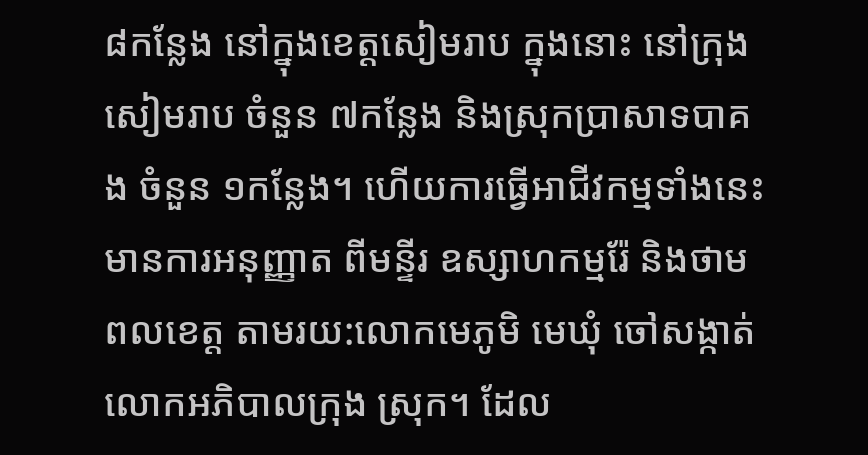៨កន្លែង នៅក្នុងខេត្តសៀមរាប ក្នុងនោះ នៅក្រុងសៀមរាប ចំនួន ៧កន្លែង និងស្រុកប្រាសាទបាគង ចំនួន ១កន្លែង។ ហើយការធ្វើអាជីវកម្មទាំងនេះ មានការអនុញ្ញាត ពីមន្ទីរ ឧស្សាហកម្មរ៉ែ និងថាមពលខេត្ត តាមរយ:លោកមេភូមិ មេឃុំ ចៅសង្កាត់ លោកអភិបាលក្រុង ស្រុក។ ដែល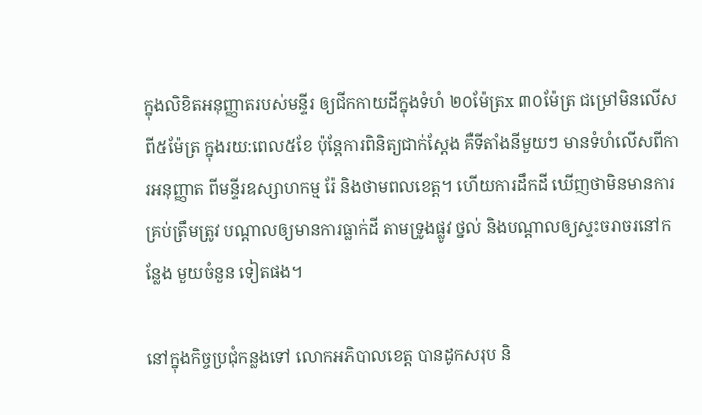ក្នុងលិខិតអនុញ្ញាតរបស់មន្ទីរ ឲ្យជីកកាយដីក្នុងទំហំ ២០ម៉ែត្រx ៣០ម៉ែត្រ ជម្រៅមិនលើសពី៥ម៉ែត្រ ក្នុងរយ:ពេល៥ខែ ប៉ុន្តែការពិនិត្យជាក់ស្ដែង គឺទីតាំងនីមួយៗ មានទំហំលើសពីការអនុញ្ញាត ពីមន្ទីរឧស្សាហកម្ម រ៉ែ និងថាមពលខេត្ត។ ហើយការដឹកដី ឃើញថាមិនមានការគ្រប់ត្រឹមត្រូវ បណ្ដាលឲ្យមានការធ្លាក់ដី តាមទ្រូងផ្លូវ ថ្នល់ និងបណ្ដាលឲ្យស្ទះចរាចរនៅកន្លែង មួយចំនួន ទៀតផង។

នៅក្នុងកិច្ចប្រជុំកន្លងទៅ លោកអភិបាលខេត្ត បានដូកសរុប និ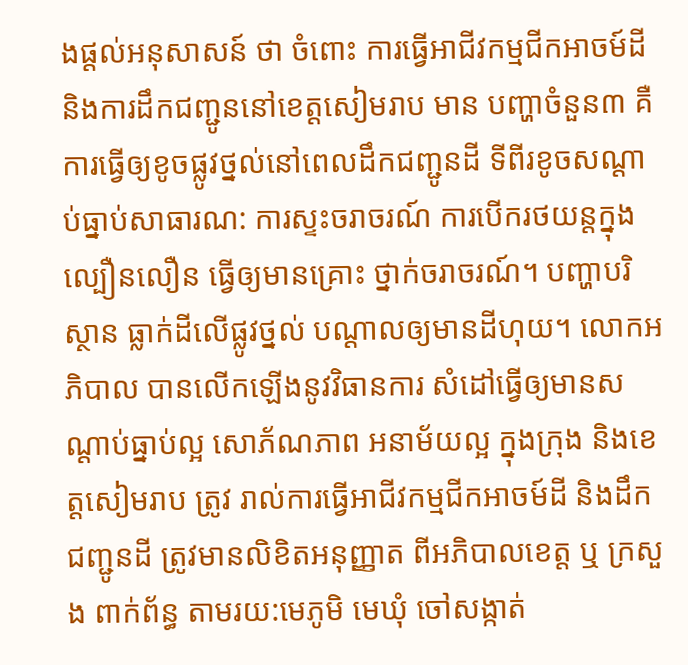ងផ្ដល់អនុសាសន៍ ថា ចំពោះ ការធ្វើអាជីវកម្មជីកអាចម៍ដី និងការដឹកជញ្ជូននៅខេត្តសៀមរាប មាន បញ្ហាចំនួន៣ គឺ ការធ្វើឲ្យខូចផ្លូវថ្នល់នៅពេលដឹកជញ្ជូនដី ទីពីរខូចសណ្ដាប់ធ្នាប់សាធារណ: ការស្ទះចរាចរណ៍ ការបើករថយន្ដក្នុងល្បឿនលឿន ធ្វើឲ្យមានគ្រោះ ថ្នាក់ចរាចរណ៍។ បញ្ហាបរិស្ថាន ធ្លាក់ដីលើផ្លូវថ្នល់ បណ្ដាលឲ្យមានដីហុយ។ លោកអភិបាល បានលើកឡើងនូវវិធានការ សំដៅធ្វើឲ្យមានសណ្ដាប់ធ្នាប់ល្អ សោភ័ណភាព អនាម័យល្អ ក្នុងក្រុង និងខេត្តសៀមរាប ត្រូវ រាល់ការធ្វើអាជីវកម្មជីកអាចម៍ដី និងដឹកជញ្ជូនដី ត្រូវមានលិខិតអនុញ្ញាត ពីអភិបាលខេត្ត ឬ ក្រសួង ពាក់ព័ន្ធ តាមរយ:មេភូមិ មេឃុំ ចៅសង្កាត់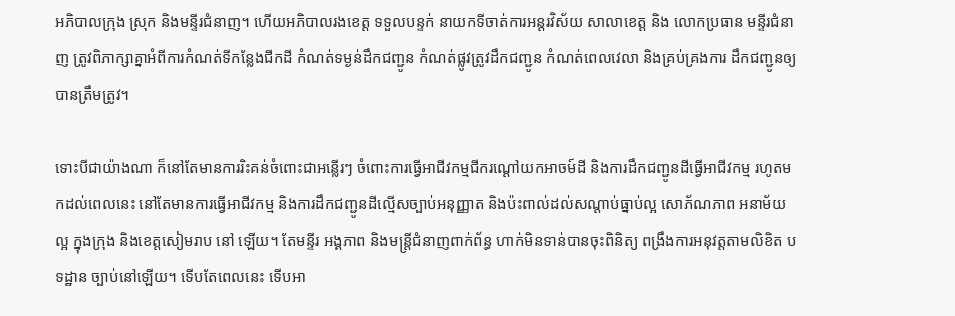អភិបាលក្រុង ស្រុក និងមន្ទីរជំនាញ។ ហើយអភិបាលរងខេត្ត ទទួលបន្ទក់ នាយកទីចាត់ការអន្តរវិស័យ សាលាខេត្ត និង លោកប្រធាន មន្ទីរជំនាញ ត្រូវពិភាក្សាគ្នាអំពីការកំណត់ទីកន្លែងជីកដី កំណត់ទម្ងន់ដឹកជញ្ជូន កំណត់ផ្លូវត្រូវដឹកជញ្ជូន កំណត់ពេលវេលា និងគ្រប់គ្រងការ ដឹកជញ្ជូនឲ្យបានត្រឹមត្រូវ។

ទោះបីជាយ៉ាងណា ក៏នៅតែមានការរិះគន់ចំពោះជាអន្លើរៗ ចំពោះការធ្វើអាជីវកម្មជីករណ្ដៅយកអាចម៍ដី និងការដឹកជញ្ជូនដីធ្វើអាជីវកម្ម រហូតមកដល់ពេលនេះ នៅតែមានការធ្វើអាជីវកម្ម និងការដឹកជញ្ជូនដីល្មើសច្បាប់អនុញ្ញាត និងប៉ះពាល់ដល់សណ្ដាប់ធ្នាប់ល្អ សោភ័ណភាព អនាម័យល្អ ក្នុងក្រុង និងខេត្តសៀមរាប នៅ ឡើយ។ តែមន្ទីរ អង្គភាព និងមន្ត្រីជំនាញពាក់ព័ន្ធ ហាក់មិនទាន់បានចុះពិនិត្យ ពង្រឹងការអនុវត្តតាមលិខិត បទដ្ឋាន ច្បាប់នៅឡើយ។ ទើបតែពេលនេះ ទើបអា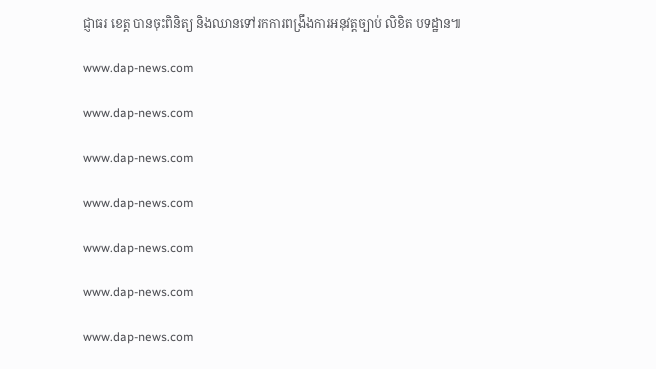ជ្ញាធរ ខេត្ត បានចុះពិនិត្យ និងឈានទៅរកការពង្រឹងការអនុវត្តច្បាប់ លិខិត បទដ្ឋាន៕

www.dap-news.com

www.dap-news.com

www.dap-news.com

www.dap-news.com

www.dap-news.com

www.dap-news.com

www.dap-news.com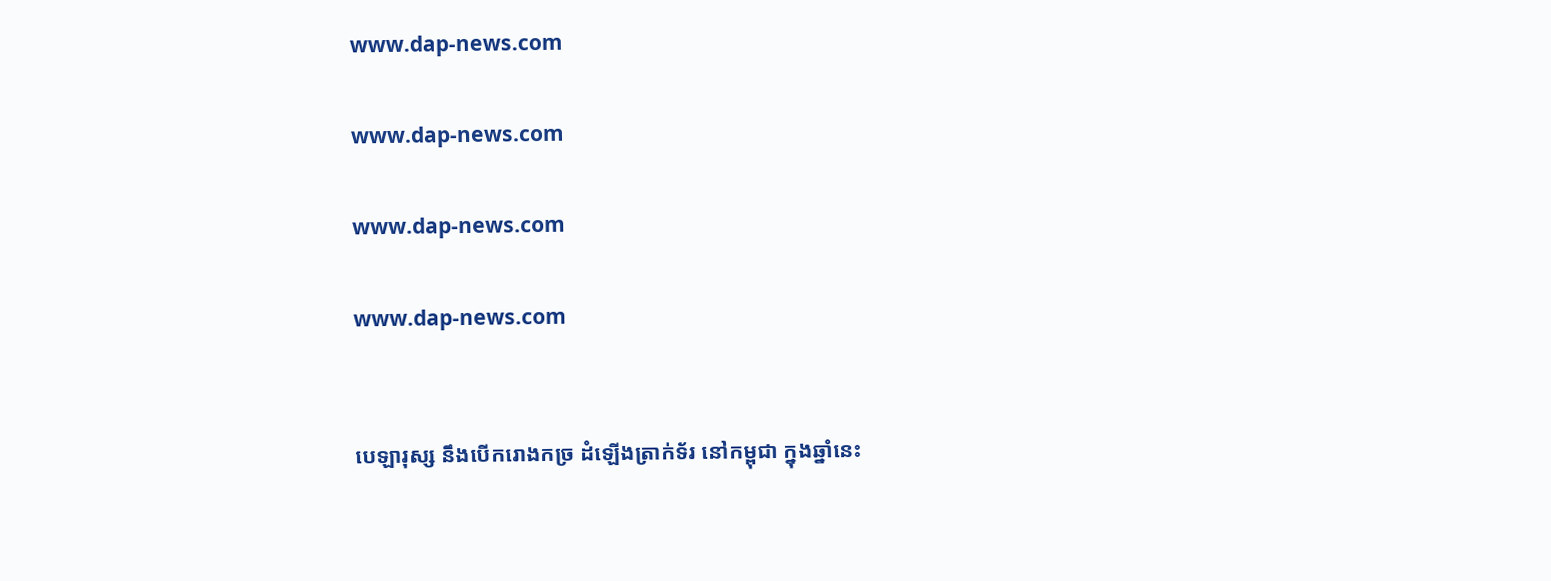www.dap-news.com

www.dap-news.com

www.dap-news.com

www.dap-news.com


បេឡារុស្ស នឹងបើករោងកច្រ ដំឡើងត្រាក់ទ័រ នៅកម្ពុជា ក្នុងឆ្នាំនេះ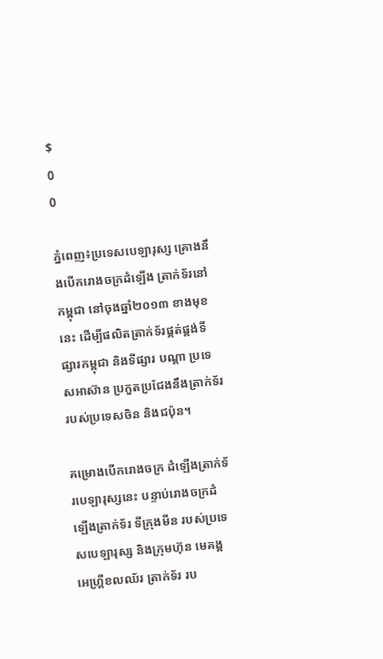$
0
0

ភ្នំពេញ៖ប្រទេសបេឡារុស្ស គ្រោងនឹងបើករោងចក្រដំឡើង ត្រាក់ទ័រនៅកម្ពុជា នៅចុងឆ្នាំ២០១៣ ខាងមុខនេះ ដើម្បីផលិតត្រាក់ទ័រផ្គត់ផ្គង់ទីផ្សារកម្ពុជា និងទីផ្សារ បណ្តា ប្រទេសអាស៊ាន ប្រកួតប្រជែងនឹងត្រាក់ទ័រ របស់ប្រទេសចិន និងជប៉ុន។

គម្រោងបើករោងចក្រ ដំឡើងត្រាក់ទ័របេឡារុស្សនេះ បន្ទាប់រោងចក្រដំឡើងត្រាក់ទ័រ ទីក្រុងមីន របស់ប្រទេសបេឡារុស្ស និងក្រុមហ៊ុន មេគង្គ អេហ្គ្រីខលឈ័រ ត្រាក់ទ័រ រប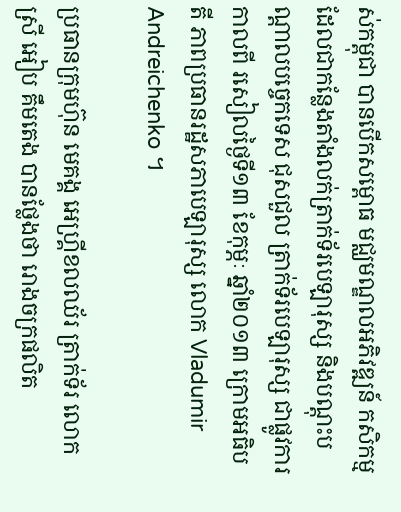ស់កម្ពុជា បានបើកសម្ពោធ មជ្ឈមណ្ឌលអភិវឌ្ឍន៍ កសិកម្ម  ដែលជាកន្លែងតាំងលក់ត្រាក់ទ័របេឡារុស្ស និងបណ្តុះបណ្តាលបច្ចេកទេស ជុសជួល ត្រាក់ទ័របេឡារុស្ស ជាផ្លូវការកាលពី រសៀលថ្ងៃទី១៣ ខែកុម្ភៈ ឆ្នាំ២០១៣ ក្រោមអធិបតី ភាពប្រធានរដ្ឋសភាបេឡារុស្ស លោក Vladumir Andreichenko ។

ប្រធានក្រុមហ៊ុន មេគង្គ អេហ្គ្រីខលឈ័រ ត្រាក់ទ័រ លោកស្រី អៀប គឹមតេង បានថ្លែងថា រោងចក្រផលិត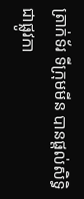ត្រាក់ទ័រ ទីក្រុមមីន បានផ្តល់សិទ្ធិជាផ្លូវកា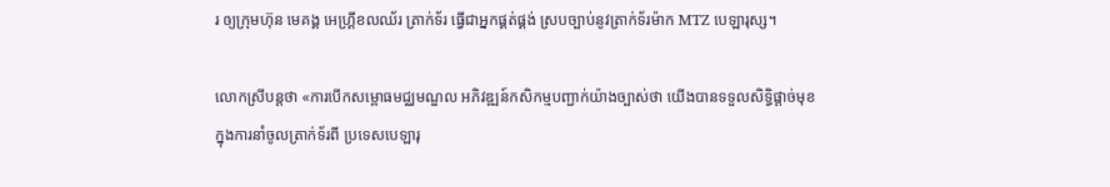រ ឲ្យក្រុមហ៊ុន មេគង្គ អេហ្គ្រីខលឈ័រ ត្រាក់ទ័រ ធ្វើជាអ្នកផ្គត់ផ្គង់ ស្របច្បាប់នូវត្រាក់ទ័រម៉ាក MTZ បេឡារុស្ស។

លោកស្រីបន្តថា «ការបើកសម្ពោធមជ្ឈមណ្ឌល អភិវឌ្ឍន៍កសិកម្មបញ្ជាក់យ៉ាងច្បាស់ថា យើងបានទទួលសិទ្ធិផ្តាច់មុខ ក្នុងការនាំចូលត្រាក់ទ័រពី ប្រទេសបេឡារុ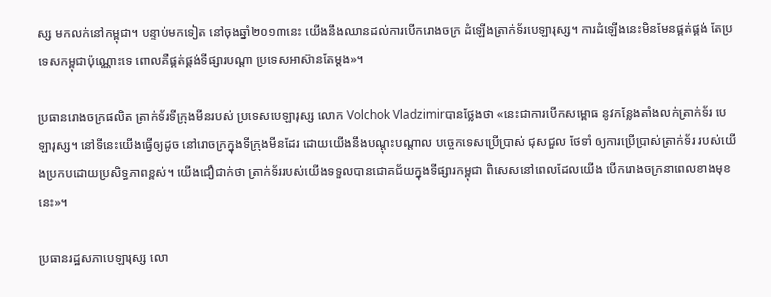ស្ស មកលក់នៅកម្ពុជា។ បន្ទាប់មកទៀត នៅចុងឆ្នាំ២០១៣នេះ យើងនឹងឈានដល់ការបើករោងចក្រ ដំឡើងត្រាក់ទ័របេឡារុស្ស។ ការដំឡើងនេះមិនមែនផ្គត់ផ្គង់ តែប្រទេសកម្ពុជាប៉ុណ្ណោះទេ ពោលគឺផ្គត់ផ្គង់ទីផ្សារបណ្តា ប្រទេសអាស៊ានតែម្តង»។

ប្រធានរោងចក្រផលិត ត្រាក់ទ័រទីក្រុងមីនរបស់ ប្រទេសបេឡារុស្ស លោក Volchok Vladzimirបានថ្លែងថា «នេះជាការបើកសម្ពោធ នូវកន្លែងតាំងលក់ត្រាក់ទ័រ បេឡារុស្ស។ នៅទីនេះយើងធ្វើឲ្យដូច នៅរោចក្រក្នុងទីក្រុងមីនដែរ ដោយយើងនឹងបណ្តុះបណ្តាល បច្ចេកទេសប្រើប្រាស់ ជុសជួល ថែទាំ ឲ្យការប្រើប្រាស់ត្រាក់ទ័រ របស់យើងប្រកបដោយប្រសិទ្ធភាពខ្ពស់។ យើងជឿជាក់ថា ត្រាក់ទ័ររបស់យើងទទួលបានជោគជ័យក្នុងទីផ្សារកម្ពុជា ពិសេសនៅពេលដែលយើង បើករោងចក្រនាពេលខាងមុខនេះ»។

ប្រធានរដ្ឋសភាបេឡារុស្ស លោ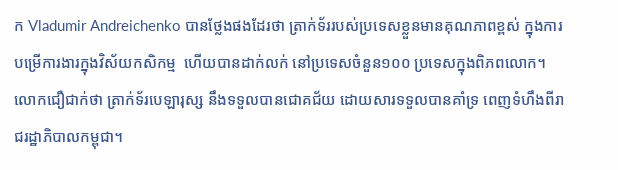ក Vladumir Andreichenko បានថ្លែងផងដែរថា ត្រាក់ទ័ររបស់ប្រទេសខ្លួនមានគុណភាពខ្ពស់ ក្នុងការបម្រើការងារក្នុងវិស័យកសិកម្ម  ហើយបានដាក់លក់ នៅប្រទេសចំនួន១០០ ប្រទេសក្នុងពិភពលោក។ លោកជឿជាក់ថា ត្រាក់ទ័របេឡារុស្ស នឹងទទួលបានជោគជ័យ ដោយសារទទួលបានគាំទ្រ ពេញទំហឹងពីរាជរដ្ឋាភិបាលកម្ពុជា។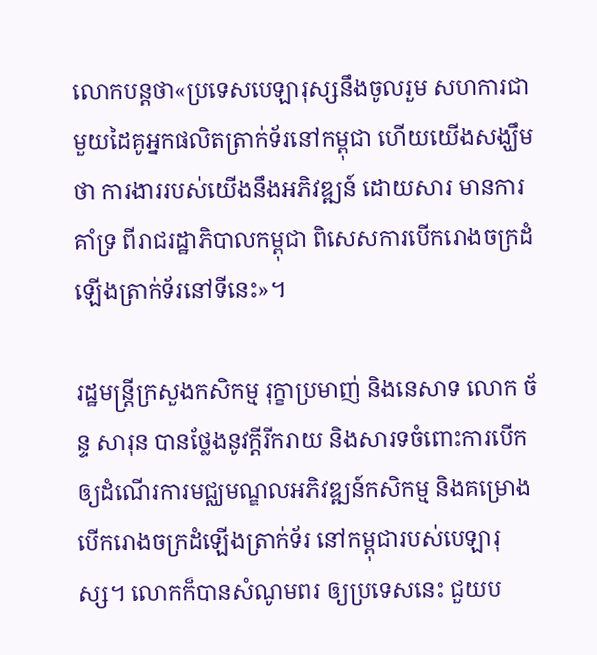លោកបន្តថា«ប្រទេសបេឡារុស្សនឹងចូលរួម សហការជាមួយដៃគូអ្នកផលិតត្រាក់ទ័រនៅកម្ពុជា ហើយយើងសង្ឃឹមថា ការងាររបស់យើងនឹងអភិវឌ្ឍន៍ ដោយសារ មានការគាំទ្រ ពីរាជរដ្ឋាភិបាលកម្ពុជា ពិសេសការបើករោងចក្រដំឡើងត្រាក់ទ័រនៅទីនេះ»។

រដ្ឋមន្ត្រីក្រសួងកសិកម្ម រុក្ខាប្រមាញ់ និងនេសាទ លោក ច័ន្ទ សារុន បានថ្លែងនូវក្តីរីករាយ និងសារទចំពោះការបើកឲ្យដំណើរការមជ្ឈមណ្ឌលអភិវឌ្ឍន៍កសិកម្ម និងគម្រោងបើករោងចក្រដំឡើងត្រាក់ទ័រ នៅកម្ពុជារបស់បេឡារុស្ស។ លោកក៏បានសំណូមពរ ឲ្យប្រទេសនេះ ជួយប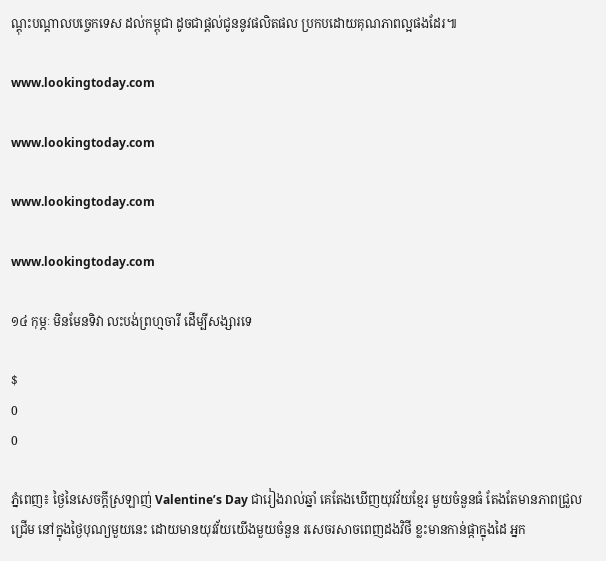ណ្តុះបណ្តាលបច្ចេកទេស ដល់កម្ពុជា ដូចជាផ្តល់ជូននូវផលិតផល ប្រកបដោយគុណភាពល្អផងដែរ៕

www.lookingtoday.com

www.lookingtoday.com

www.lookingtoday.com

www.lookingtoday.com

១៤ កុម្ភៈ មិនមែនទិវា លះបង់ព្រហ្មចារី ដើម្បីសង្សារទេ

$
0
0

ភ្នំពេញ៖ ថ្ងៃនៃសេចក្ដីស្រឡាញ់ Valentine’s Day ជារៀងរាល់ឆ្នាំ គេតែងឃើញយុវវ័យខ្មែរ មួយចំនួនធំ តែងតែមានភាពជ្រួលជ្រើម នៅក្នុងថ្ងៃបុណ្យមួយនេះ ដោយមានយុវវ័យយើងមួយចំនួន រសេចរសាចពេញដងវិថី ខ្លះមានកាន់ផ្កាក្នុងដៃ អ្នក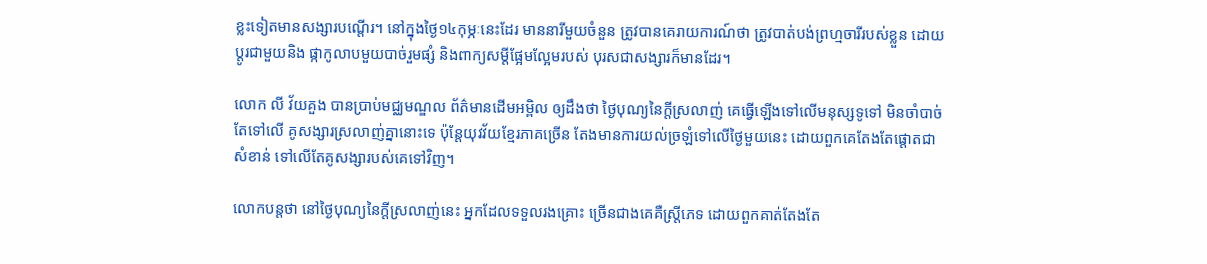ខ្លះទៀតមានសង្សារបណ្តើរ។ នៅក្នុងថ្ងៃ១៤កុម្ភៈនេះដែរ មាននារីមួយចំនួន ត្រូវបានគេរាយការណ៍ថា ត្រូវបាត់បង់ព្រហ្មចារីរបស់ខ្លួន ដោយប្តូរជាមួយនិង ផ្កាកូលាបមួយបាច់រួមផ្សំ និងពាក្យសម្តីផ្អែមល្អែមរបស់ បុរសជាសង្សារក៏មានដែរ។

លោក លី វ័យគួង បានប្រាប់មជ្ឈមណ្ឌល ព័ត៌មានដើមអម្ពិល ឲ្យដឹងថា ថ្ងៃបុណ្យនៃក្តីស្រលាញ់ គេធ្វើឡើងទៅលើមនុស្សទូទៅ មិនចាំបាច់តែទៅលើ គូសង្សារស្រលាញ់គ្នានោះទេ ប៉ុន្តែយុវវ័យខ្មែរភាគច្រើន តែងមានការយល់ច្រឡំទៅលើថ្ងៃមួយនេះ ដោយពួកគេតែងតែផ្តោតជាសំខាន់ ទៅលើតែគូសង្សារបស់គេទៅវិញ។

លោកបន្តថា នៅថ្ងៃបុណ្យនៃក្តីស្រលាញ់នេះ អ្នកដែលទទួលរងគ្រោះ ច្រើនជាងគេគឺស្ត្រីភេទ ដោយពួកគាត់តែងតែ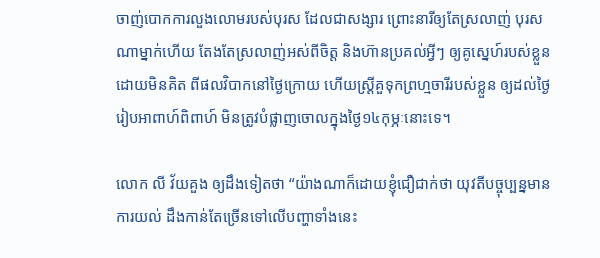ចាញ់បោកការលួងលោមរបស់បុរស ដែលជាសង្សារ ព្រោះនារីឲ្យតែស្រលាញ់ បុរសណាម្នាក់ហើយ តែងតែស្រលាញ់អស់ពីចិត្ត និងហ៊ានប្រគល់អ្វីៗ ឲ្យគូស្នេហ៍របស់ខ្លួនដោយមិនគិត ពីផលវិបាកនៅថ្ងៃក្រោយ ហើយស្រ្តីគួទុកព្រហ្មចារីរបស់ខ្លួន ឲ្យដល់ថ្ងៃរៀបអាពាហ៍ពិពាហ៍ មិនត្រូវបំផ្លាញចោលក្នុងថ្ងៃ១៤កុម្ភៈនោះទេ។

លោក លី វ័យគួង ឲ្យដឹងទៀតថា “យ៉ាងណាក៏ដោយខ្ញុំជឿជាក់ថា យុវតីបច្ចុប្បន្នមានការយល់ ដឹងកាន់តែច្រើនទៅលើបញ្ហាទាំងនេះ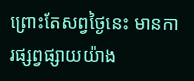ព្រោះតែសព្វថ្ងៃនេះ មានការផ្សព្វផ្សាយយ៉ាង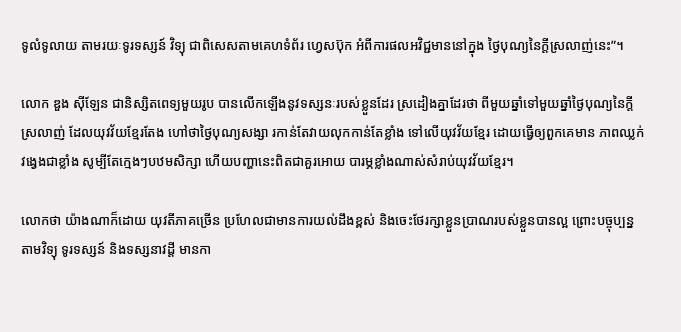ទូលំទូលាយ តាមរយៈទូរទស្សន៍ វិទ្យុ ជាពិសេសតាមគេហទំព័រ ហ្វេសប៊ុក អំពីការផលអវិជ្ជមាននៅក្នុង ថ្ងៃបុណ្យនៃក្តីស្រលាញ់នេះ”។

លោក ឌួង ស៊ីឡែន ជានិស្សិតពេទ្យមួយរូប បានលើកឡើងនូវទស្សនៈរបស់ខ្លួនដែរ ស្រដៀងគ្នាដែរថា ពីមួយឆ្នាំទៅមួយឆ្នាំថ្ងៃបុណ្យនៃក្តីស្រលាញ់ ដែលយុវវ័យខ្មែរតែង ហៅថាថ្ងៃបុណ្យសង្សា រកាន់តែវាយលុកកាន់តែខ្លាំង ទៅលើយុវវ័យខ្មែរ ដោយធ្វើឲ្យពួកគេមាន ភាពឈ្លក់វង្វេងជាខ្លាំង សូម្បីតែក្មេងៗបឋមសិក្សា ហើយបញ្ហានេះពិតជាគួរអោយ បារម្ភខ្លាំងណាស់សំរាប់យុវវ័យខ្មែរ។

លោកថា យ៉ាងណាក៏ដោយ យុវតីភាគច្រើន ប្រហែលជាមានការយល់ដឹងខ្ពស់ និងចេះថែរក្សាខ្លួនប្រាណរបស់ខ្លួនបានល្អ ព្រោះបច្ចុប្បន្នតាមវិទ្យុ ទូរទស្សន៍ និងទស្សនាវដ្តី មានកា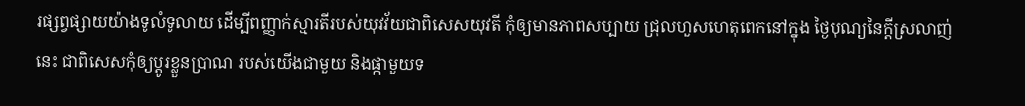រផ្សព្វផ្សាយយ៉ាងទូលំទូលាយ ដើម្បីពញ្ញាក់ស្មារតីរបស់យុវវ័យជាពិសេសយុវតី កុំឲ្យមានភាពសប្បាយ ជ្រុលហួសហេតុពេកនៅក្នុង ថ្ងៃបុណ្យនៃក្តីស្រលាញ់នេះ ជាពិសេសកុំឲ្យប្តូរខ្លួនប្រាណ របស់យើងជាមួយ និងផ្កាមួយទ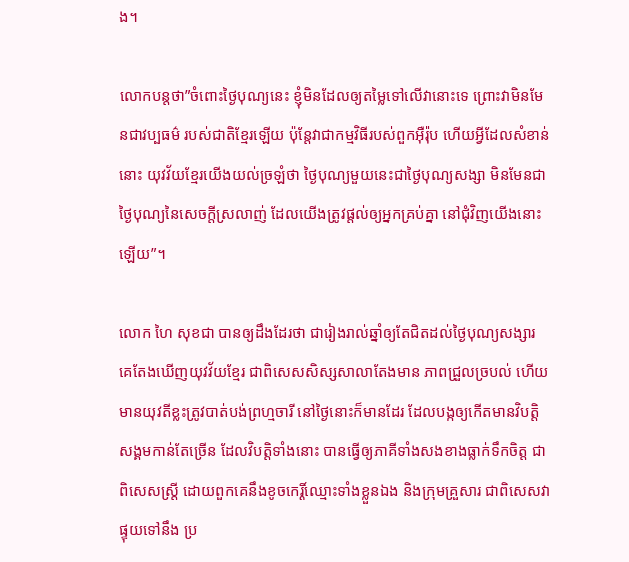ង។

លោកបន្តថា”ចំពោះថ្ងៃបុណ្យនេះ ខ្ញុំមិនដែលឲ្យតម្លៃទៅលើវានោះទេ ព្រោះវាមិនមែនជាវប្បធម៌ របស់ជាតិខ្មែរឡើយ ប៉ុន្តែវាជាកម្មវិធីរបស់ពួកអ៊ឺរ៉ុប ហើយអ្វីដែលសំខាន់នោះ យុវវ័យខ្មែរយើងយល់ច្រឡំថា ថ្ងៃបុណ្យមួយនេះជាថ្ងៃបុណ្យសង្សា មិនមែនជាថ្ងៃបុណ្យនៃសេចក្តីស្រលាញ់ ដែលយើងត្រូវផ្តល់ឲ្យអ្នកគ្រប់គ្នា នៅជុំវិញយើងនោះឡើយ”។

លោក ហៃ សុខជា បានឲ្យដឹងដែរថា ជារៀងរាល់ឆ្នាំឲ្យតែជិតដល់ថ្ងៃបុណ្យសង្សារ គេតែងឃើញយុវវ័យខ្មែរ ជាពិសេសសិស្សសាលាតែងមាន ភាពជ្រួលច្របល់ ហើយមានយុវតីខ្លះត្រូវបាត់បង់ព្រហ្មចារី នៅថ្ងៃនោះក៏មានដែរ ដែលបង្កឲ្យកើតមានវិបត្តិ សង្គមកាន់តែច្រើន ដែលវិបត្តិទាំងនោះ បានធ្វើឲ្យភាគីទាំងសងខាងធ្លាក់ទឹកចិត្ត ជាពិសេសស្រ្តី ដោយពួកគេនឹងខូចកេរ្តិ៍ឈ្មោះទាំងខ្លួនឯង និងក្រុមគ្រួសារ ជាពិសេសវាផ្ទុយទៅនឹង ប្រ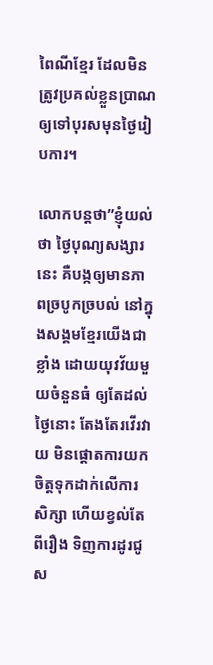ពៃណីខ្មែរ ដែលមិនត្រូវប្រគល់ខ្លួនប្រាណ ឲ្យទៅបុរសមុនថ្ងៃរៀបការ។

លោកបន្តថា”ខ្ញុំយល់ថា ថ្ងៃបុណ្យសង្សារនេះ គឺបង្កឲ្យមានភាពច្របូកច្របល់ នៅក្នុងសង្គមខ្មែរយើងជាខ្លាំង ដោយយុវវ័យមួយចំនួនធំ ឲ្យតែដល់ថ្ងៃនោះ តែងតែរវើរវាយ មិនផ្តោតការយកចិត្តទុកដាក់លើការសិក្សា ហើយខ្វល់តែពីរឿង ទិញការដូរជូស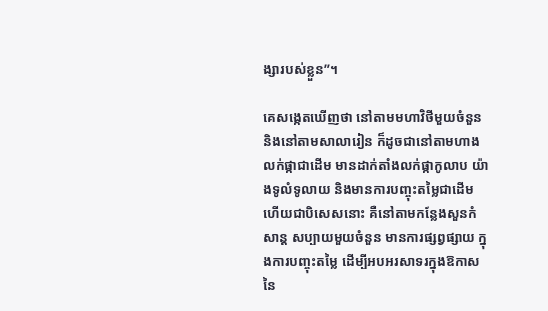ង្សារបស់ខ្លួន”។

គេសង្កេតឃើញថា នៅតាមមហាវិថីមួយចំនួន និងនៅតាមសាលារៀន ក៏ដូចជានៅតាមហាងលក់ផ្កាជាដើម មានដាក់តាំងលក់ផ្កាកូលាប យ៉ាងទូលំទូលាយ និងមានការបញ្ចុះតម្លៃជាដើម ហើយជាបិសេសនោះ គឺនៅតាមកន្លែងសួនកំសាន្ត សប្បាយមួយចំនួន មានការផ្សព្វផ្សាយ ក្នុងការបញ្ចុះតម្លៃ ដើម្បីអបអរសាទរក្នុងឱកាសនៃ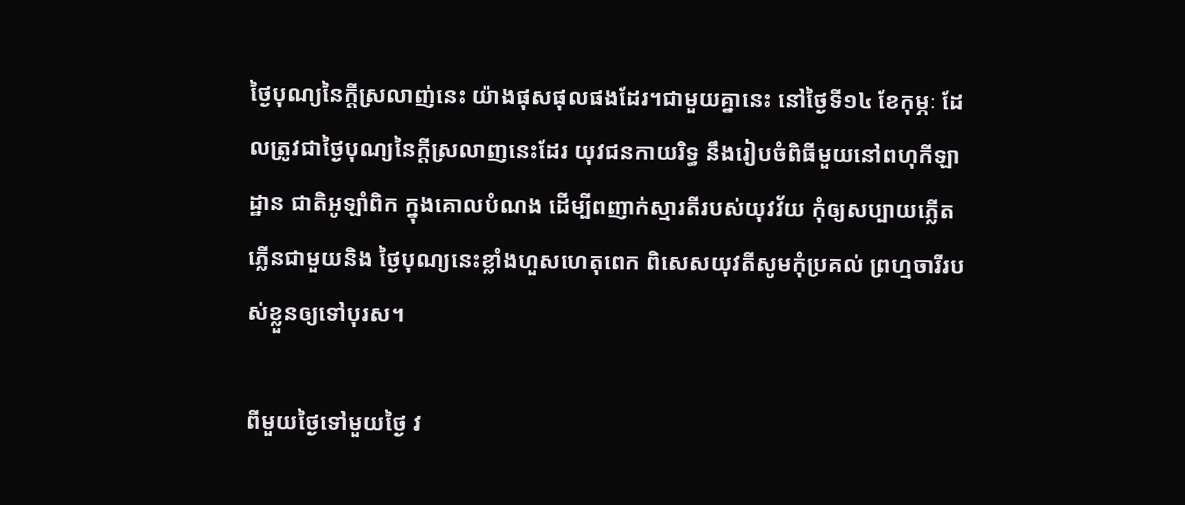ថ្ងៃបុណ្យនៃក្តីស្រលាញ់នេះ យ៉ាងផុសផុលផងដែរ។ជាមួយគ្នានេះ នៅថ្ងៃទី១៤ ខែកុម្ភៈ ដែលត្រូវជាថ្ងៃបុណ្យនៃក្តីស្រលាញនេះដែរ យុវជនកាយរិទ្ធ នឹងរៀបចំពិធីមួយនៅពហុកីឡាដ្ឋាន ជាតិអូឡាំពិក ក្នុងគោលបំណង ដើម្បីពញាក់ស្មារតីរបស់យុវវ័យ កុំឲ្យសប្បាយភ្លើតភ្លើនជាមួយនិង ថ្ងៃបុណ្យនេះខ្លាំងហួសហេតុពេក ពិសេសយុវតីសូមកុំប្រគល់ ព្រហ្មចារីរបស់ខ្លួនឲ្យទៅបុរស។

ពីមួយថ្ងៃទៅមួយថ្ងៃ វ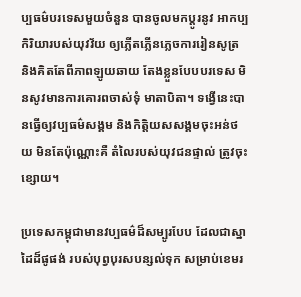ប្បធម៌បរទេសមួយចំនួន បានចូលមកប្តូរនូវ អាកប្បកិរិយារបស់យុវវ័យ ឲ្យភ្លើតភ្លើនភ្លេចការរៀនសូត្រ និងគិតតែពីភាពឡូយឆាយ តែងខ្លួនបែបបរទេស មិនសូវមានការគោរពចាស់ទុំ មាតាបិតា។ ទង្វើនេះបានធ្វើឲ្យវប្បធម៌សង្គម និងកិត្តិយសសង្គមចុះអន់ថយ មិនតែប៉ុណ្ណោះគឺ តំលៃរបស់យុវជនផ្ទាល់ ត្រូវចុះខ្សោយ។

ប្រទេសកម្ពុជាមានវប្បធម៌ដ៏សម្បូរបែប ដែលជាស្នាដៃដ៏ផូផង់ របស់បុព្វបុរសបន្សល់ទុក សម្រាប់ខេមរ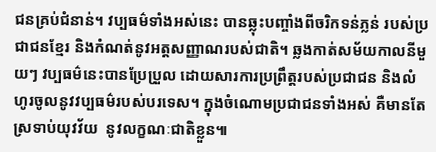ជនគ្រប់ជំនាន់។ វប្បធម៌ទាំងអស់នេះ បានឆ្លុះបញ្ចាំងពីចរិកទន់ភ្លន់ របស់ប្រជាជនខ្មែរ និងកំណត់នូវអត្តសញ្ញាណរបស់ជាតិ។ ឆ្លងកាត់សម័យកាលនីមួយៗ វប្បធម៌នេះបានប្រែប្រួល ដោយសារការប្រព្រឹត្តរបស់ប្រជាជន និងលំហូរចូលនូវវប្បធម៌របស់បរទេស។ ក្នុងចំណោមប្រជាជនទាំងអស់ គឺមានតែស្រទាប់យុវវ័យ  នូវលក្ខណៈជាតិខ្លួន៕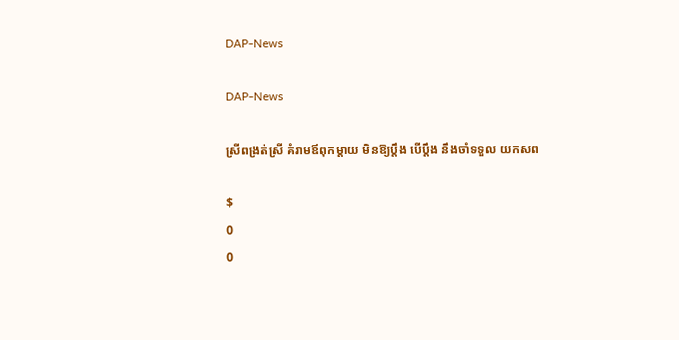DAP-News

DAP-News

ស្រីពង្រត់ស្រី គំរាមឪពុកម្ដាយ មិនឱ្យប្ដឹង បើប្ដឹង នឹងចាំទទួល យកសព

$
0
0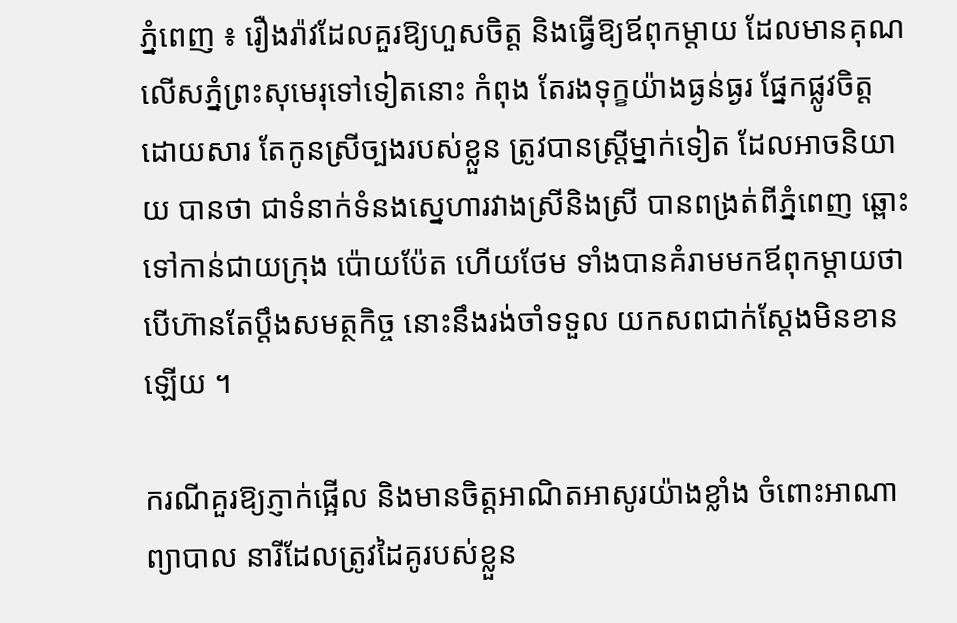ភ្នំពេញ ៖ រឿងរ៉ាវដែលគួរឱ្យហួសចិត្ដ និងធ្វើឱ្យឪពុកម្ដាយ ដែលមានគុណលើសភ្នំព្រះសុមេរុទៅទៀតនោះ កំពុង តែរងទុក្ខយ៉ាងធ្ងន់ធ្ងរ ផ្នែកផ្លូវចិត្ដ ដោយសារ តែកូនស្រីច្បងរបស់ខ្លួន ត្រូវបានស្ដ្រីម្នាក់ទៀត ដែលអាចនិយាយ បានថា ជាទំនាក់ទំនងស្នេហារវាងស្រីនិងស្រី បានពង្រត់ពីភ្នំពេញ ឆ្ពោះទៅកាន់ជាយក្រុង ប៉ោយប៉ែត ហើយថែម ទាំងបានគំរាមមកឪពុកម្ដាយថា បើហ៊ានតែប្ដឹងសមត្ថកិច្ច នោះនឹងរង់ចាំទទួល យកសពជាក់ស្ដែងមិនខានឡើយ ។

ករណីគួរឱ្យភ្ញាក់ផ្អើល និងមានចិត្ដអាណិតអាសូរយ៉ាងខ្លាំង ចំពោះអាណាព្យាបាល នារីដែលត្រូវដៃគូរបស់ខ្លួន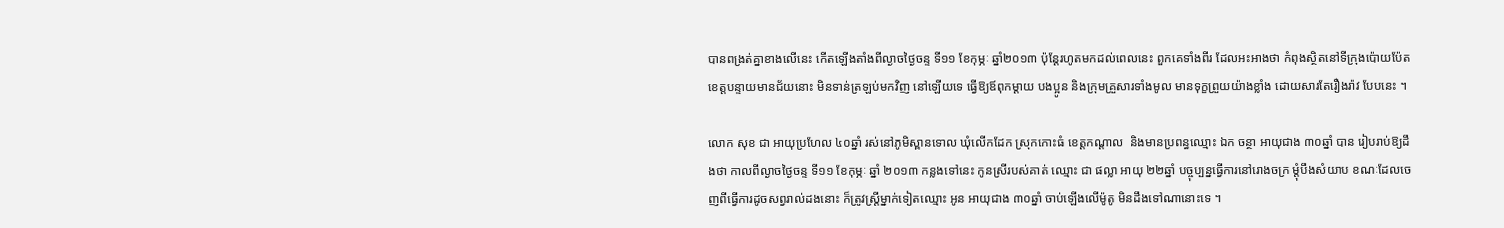បានពង្រត់គ្នាខាងលើនេះ កើតឡើងតាំងពីល្ងាចថ្ងៃចន្ទ ទី១១ ខែកុម្ភៈ ឆ្នាំ២០១៣ ប៉ុន្ដែរហូតមកដល់ពេលនេះ ពួកគេទាំងពីរ ដែលអះអាងថា កំពុងស្ថិតនៅទីក្រុងប៉ោយប៉ែត ខេត្ដបន្ទាយមានជ័យនោះ មិនទាន់ត្រឡប់មកវិញ នៅឡើយទេ ធ្វើឱ្យឪពុកម្ដាយ បងប្អូន និងក្រុមគ្រួសារទាំងមូល មានទុក្ខព្រួយយ៉ាងខ្លាំង ដោយសារតែរឿងរ៉ាវ បែបនេះ ។

លោក សុខ ជា អាយុប្រហែល ៤០ឆ្នាំ រស់នៅភូមិស្ពានទោល ឃុំលើកដែក ស្រុកកោះធំ ខេត្ដកណ្ដាល  និងមានប្រពន្ធឈ្មោះ ឯក ចន្ថា អាយុជាង ៣០ឆ្នាំ បាន រៀបរាប់ឱ្យដឹងថា កាលពីល្ងាចថ្ងៃចន្ទ ទី១១ ខែកុម្ភៈ ឆ្នាំ ២០១៣ កន្លងទៅនេះ កូនស្រីរបស់គាត់ ឈ្មោះ ជា ផល្លា អាយុ ២២ឆ្នាំ បច្ចុប្បន្នធ្វើការនៅរោងចក្រ ម្ដុំបឹងសំយាប ខណៈដែលចេញពីធ្វើការដូចសព្វរាល់ដងនោះ ក៏ត្រូវស្ដ្រីម្នាក់ទៀតឈ្មោះ អូន អាយុជាង ៣០ឆ្នាំ ចាប់ឡើងលើម៉ូតូ មិនដឹងទៅណានោះទេ ។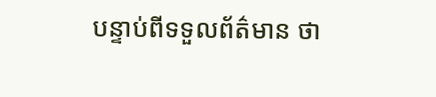បន្ទាប់ពីទទួលព័ត៌មាន ថា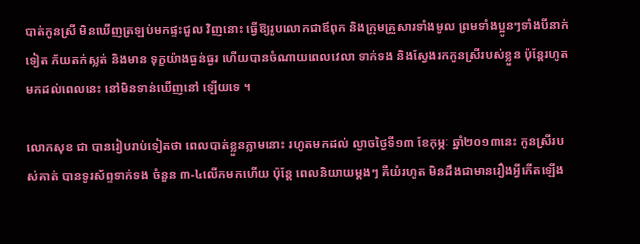បាត់កូនស្រី មិនឃើញត្រឡប់មកផ្ទះជួល វិញនោះ ធ្វើឱ្យរូបលោកជាឪពុក និងក្រុមគ្រួសារទាំងមូល ព្រមទាំងប្អូនៗទាំងបីនាក់ទៀត ភ័យតក់ស្លត់ និងមាន ទុក្ខយ៉ាងធ្ងន់ធ្ងរ ហើយបានចំណាយពេលវេលា ទាក់ទង និងស្វែងរកកូនស្រីរបស់ខ្លួន ប៉ុន្ដែរហូតមកដល់ពេលនេះ នៅមិនទាន់ឃើញនៅ ឡើយទេ ។

លោកសុខ ជា បានរៀបរាប់ទៀតថា ពេលបាត់ខ្លួនភ្លាមនោះ រហូតមកដល់ ល្ងាចថ្ងៃទី១៣ ខែកុម្ភៈ ឆ្នាំ២០១៣នេះ កូនស្រីរបស់គាត់ បានទូរស័ព្ទទាក់ទង ចំនួន ៣-៤លើកមកហើយ ប៉ុន្ដែ ពេលនិយាយម្ដងៗ គឺយំរហូត មិនដឹងជាមានរឿងអ្វីកើតឡើង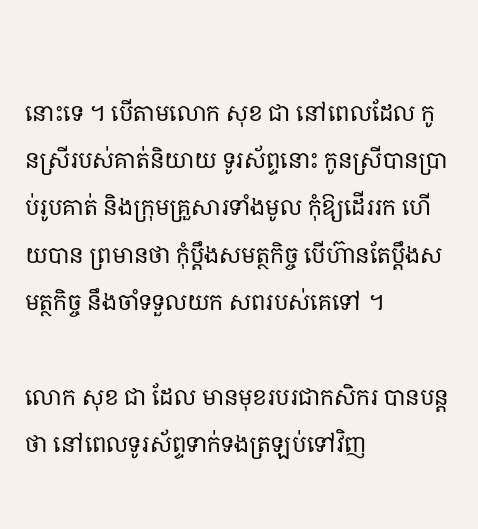នោះទេ ។ បើតាមលោក សុខ ជា នៅពេលដែល កូនស្រីរបស់គាត់និយាយ ទូរស័ព្ទនោះ កូនស្រីបានប្រាប់រូបគាត់ និងក្រុមគ្រួសារទាំងមូល កុំឱ្យដើររក ហើយបាន ព្រមានថា កុំប្ដឹងសមត្ថកិច្ច បើហ៊ានតែប្ដឹងសមត្ថកិច្ច នឹងចាំទទួលយក សពរបស់គេទៅ ។

លោក សុខ ជា ដែល មានមុខរបរជាកសិករ បានបន្ដថា នៅពេលទូរស័ព្ទទាក់ទងត្រឡប់ទៅវិញ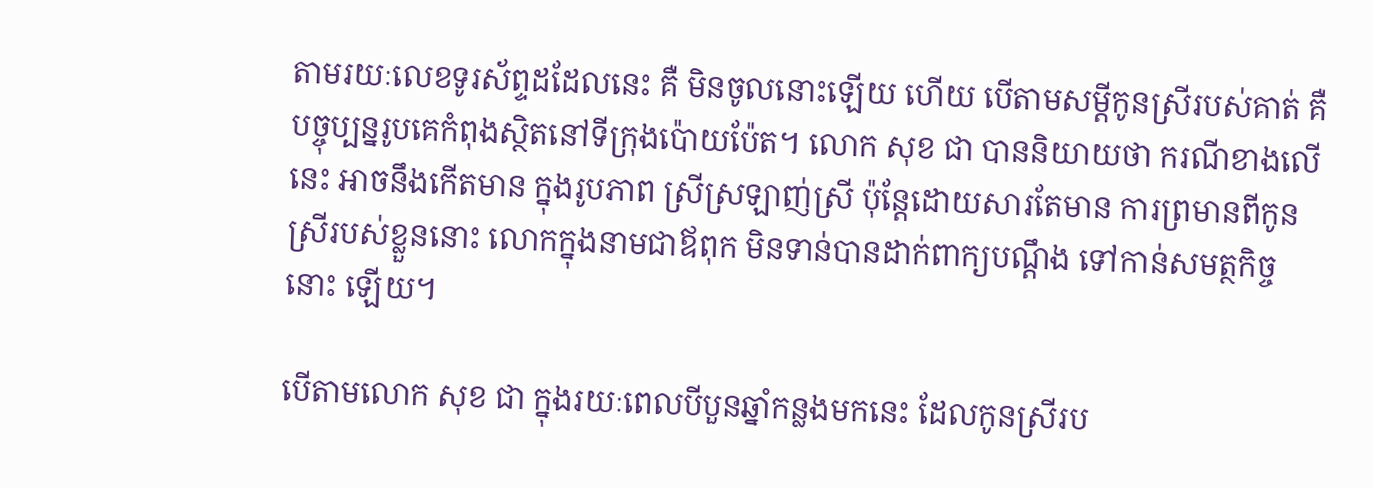តាមរយៈលេខទូរស័ព្ទដដែលនេះ គឺ មិនចូលនោះឡើយ ហើយ បើតាមសម្ដីកូនស្រីរបស់គាត់ គឺបច្ចុប្បន្នរូបគេកំពុងស្ថិតនៅទីក្រុងប៉ោយប៉ែត។ លោក សុខ ជា បាននិយាយថា ករណីខាងលើនេះ អាចនឹងកើតមាន ក្នុងរូបភាព ស្រីស្រឡាញ់ស្រី ប៉ុន្ដែដោយសារតែមាន ការព្រមានពីកូនស្រីរបស់ខ្លួននោះ លោកក្នុងនាមជាឪពុក មិនទាន់បានដាក់ពាក្យបណ្ដឹង ទៅកាន់សមត្ថកិច្ចនោះ ឡើយ។

បើតាមលោក សុខ ជា ក្នុងរយៈពេលបីបួនឆ្នាំកន្លងមកនេះ ដែលកូនស្រីរប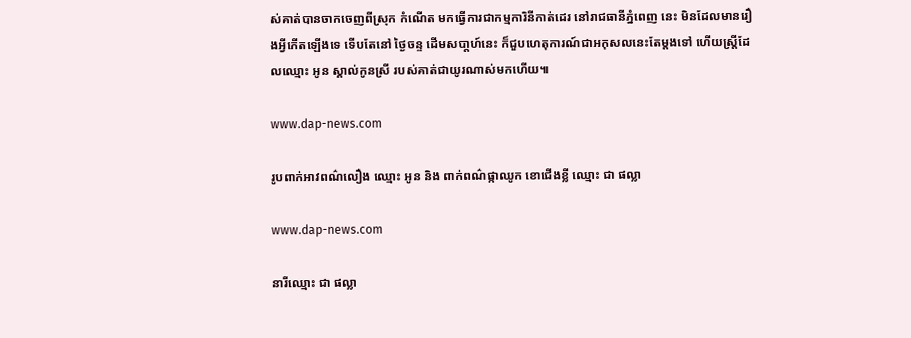ស់គាត់បានចាកចេញពីស្រុក កំណើត មកធ្វើការជាកម្មការិនីកាត់ដេរ នៅរាជធានីភ្នំពេញ នេះ មិនដែលមានរឿងអ្វីកើតឡើងទេ ទើបតែនៅ ថ្ងៃចន្ទ ដើមសបា្ដហ៍នេះ ក៏ជួបហេតុការណ៍ជាអកុសលនេះតែម្ដងទៅ ហើយស្ដ្រីដែលឈ្មោះ អូន ស្គាល់កូនស្រី របស់គាត់ជាយូរណាស់មកហើយ៕

www.dap-news.com

រូបពាក់អាវពណ៌លឿង ឈ្មោះ អូន និង ពាក់ពណ៌ផ្កាឈូក ខោជើងខ្លី ឈ្មោះ ជា ផល្លា

www.dap-news.com

នារីឈ្មោះ ជា ផល្លា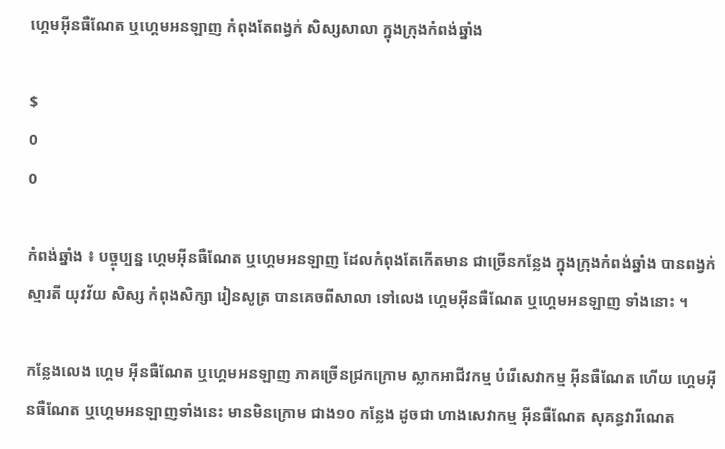ហ្គេមអ៊ីនធឺណែត ឬហ្គេមអនឡាញ កំពុងតែពង្វក់ សិស្សសាលា ក្នុងក្រុងកំពង់ឆ្នាំង

$
0
0

កំពង់ឆ្នាំង ៖ បច្ចុប្បន្ន ហ្គេមអ៊ីនធឺណែត ឬហ្គេមអនឡាញ ដែលកំពុងតែកើតមាន ជាច្រើនកន្លែង ក្នុងក្រុងកំពង់ឆ្នាំង បានពង្វក់ស្មារតី យុវវ័យ សិស្ស កំពុងសិក្សា រៀនសូត្រ បានគេចពីសាលា ទៅលេង ហ្គេមអ៊ីនធឺណែត ឬហ្គេមអនឡាញ ទាំងនោះ ។

កន្លែងលេង ហ្គេម អ៊ីនធឺណែត ឬហ្គេមអនឡាញ ភាគច្រើនជ្រកក្រោម ស្លាកអាជីវកម្ម បំរើសេវាកម្ម អ៊ីនធឺណែត ហើយ ហ្គេមអ៊ីនធឺណែត ឬហ្គេមអនឡាញទាំងនេះ មានមិនក្រោម ជាង១០ កន្លែង ដូចជា ហាងសេវាកម្ម អ៊ីនធឺណែត សុគន្ធវារីណេត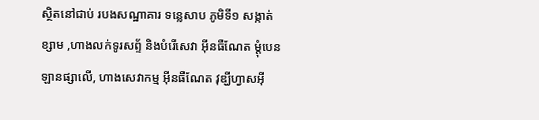ស្ថិតនៅជាប់ របងសណ្ឋាគារ ទន្លេសាប ភូមិទី១ សង្កាត់ខ្សាម ,ហាងលក់ទូរសព្ទ័ និងបំរើសេវា អ៊ីនធឺណែត ម្តុំបេនឡានផ្សាលើ, ហាងសេវាកម្ម អ៊ីនធឺណែត វុឌ្ឃីហ្វាសអ៊ី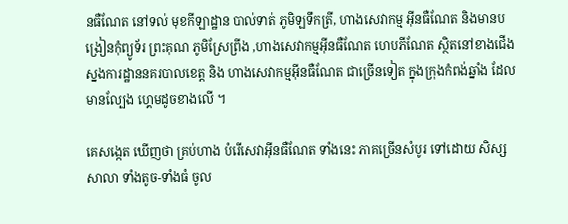នធឺណែត នៅទល់ មុខកីឡាដ្ឋាន បាល់ទាត់ ភូមិឡទឹកត្រី, ហាងសេវាកម្ម អ៊ីនធឺណែត និងមានបង្រៀនកុំព្យូទ័រ ព្រះគុណ ភូមិស្រែព្រីង ,ហាងសេវាកម្មអ៊ីនធឺណែត ហេបភីណែត ស្ថិតនៅខាងជើង ស្នងការដ្ឋាននគរបាលខេត្ត និង ហាងសេវាកម្មអ៊ីនធឺណែត ជាច្រើនទៀត ក្នុងក្រុងកំពង់ឆ្នាំង ដែលមានល្បែង ហ្គេមដូចខាងលើ ។

គេសង្កេត ឃើញថា គ្រប់ហាង បំរើសេវាអ៊ីនធឺណែត ទាំងនេះ ភាគច្រើនសំបូរ ទៅដោយ សិស្សសាលា ទាំងតូច-ទាំងធំ ចូល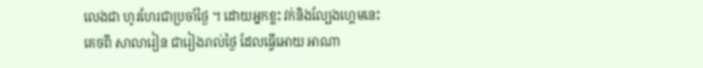លេងជា ហូរហែរជាប្រចាំថ្ងៃ ។ ដោយអ្នកខ្លះ វក់និងល្បែងហ្គេមនេះគេចពី សាលារៀន ជារៀងរាល់ថ្ងៃ ដែលធ្វើអោយ អាណា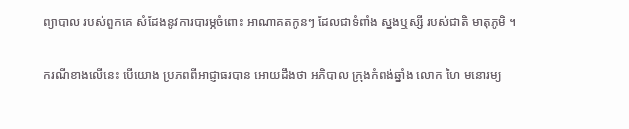ព្យាបាល របស់ពួកគេ សំដែងនូវការបារម្ភចំពោះ អាណាគតកូនៗ ដែលជាទំពាំង ស្នងឬស្សី របស់ជាតិ មាតុភូមិ ។

ករណីខាងលើនេះ បើយោង ប្រភពពីអាជ្ញាធរបាន អោយដឹងថា អភិបាល ក្រុងកំពង់ឆ្នាំង លោក ហៃ មនោរម្យ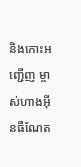និងកោះអញ្ជើញ ម្ចាស់ហាងអ៊ីនធឺណែត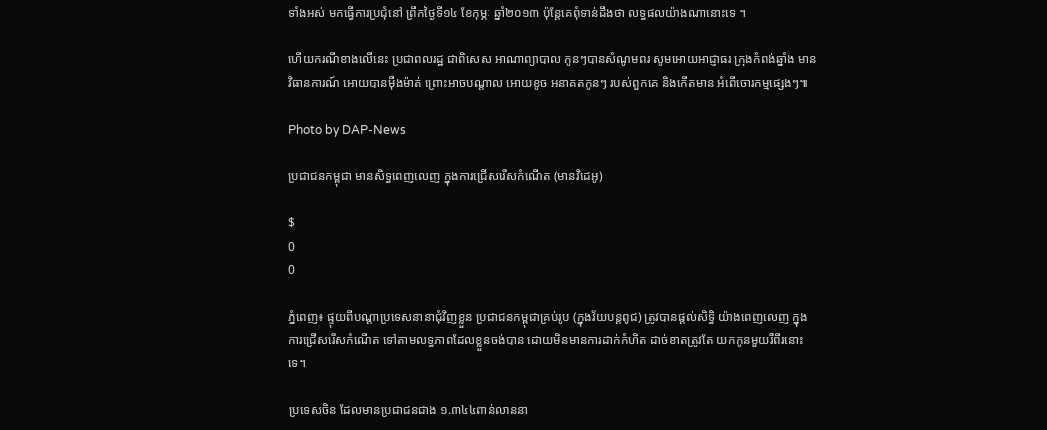ទាំងអស់ មកធ្វើការប្រជុំនៅ ព្រឹកថ្ងៃទី១៤ ខែកុម្ភៈ ឆ្នាំ២០១៣ ប៉ុន្តែគេពុំទាន់ដឹងថា លទ្ធផលយ៉ាងណានោះទេ ។

ហើយករណីខាងលើនេះ ប្រជាពលរដ្ឋ ជាពិសេស អាណាព្យាបាល កូនៗបានសំណូមពរ សូមអោយអាជ្ញាធរ ក្រុងកំពង់ឆ្នាំង មានវិធានការណ៍ អោយបានម៉ឺងម៉ាត់ ព្រោះអាចបណ្តាល អោយខូច អនាគតកូនៗ របស់ពួកគេ និងកើតមាន អំពើចោរកម្មផ្សេងៗ៕

Photo by DAP-News

ប្រជាជនកម្ពុជា មានសិទ្ធពេញលេញ ក្នុងការជ្រើសរើសកំណើត (មានវិដេអូ)

$
0
0

ភ្នំពេញ៖ ផ្ទុយពីបណ្តាប្រទេសនានាជុំវិញខ្លួន ប្រជាជនកម្ពុជាគ្រប់រូប (ក្នុងវ័យបន្តពូជ) ត្រូវបានផ្តល់សិទ្ធិ យ៉ាងពេញលេញ ក្នុងការជ្រើសរើសកំណើត ទៅតាមលទ្ធភាពដែលខ្លួនចង់បាន ដោយមិនមានការដាក់កំហិត ដាច់ខាតត្រូវតែ យកកូនមួយរឺពីរនោះទេ។

ប្រទេសចិន ដែលមានប្រជាជនជាង ១.៣៤៤ពាន់លាននា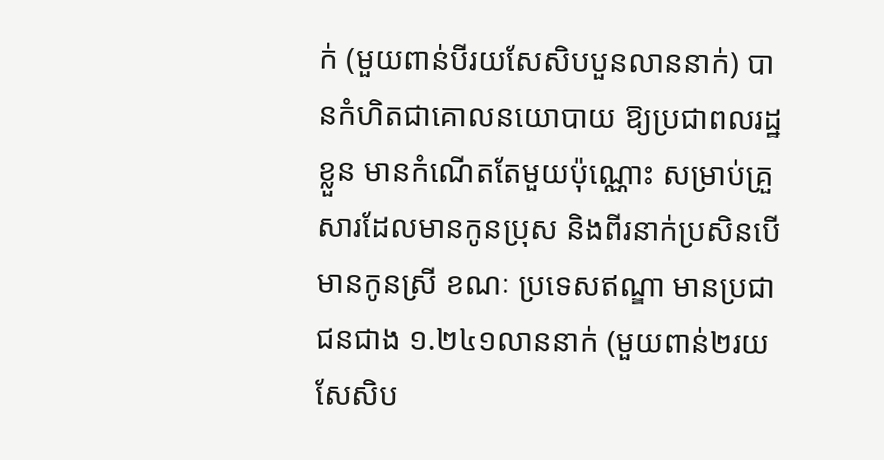ក់ (មួយពាន់បីរយសែសិបបួនលាននាក់) បានកំហិតជាគោលនយោបាយ ឱ្យប្រជាពលរដ្ឋខ្លួន មានកំណើតតែមួយប៉ុណ្ណោះ សម្រាប់គ្រួសារដែលមានកូនប្រុស និងពីរនាក់ប្រសិនបើមានកូនស្រី ខណៈ ប្រទេសឥណ្ឌា មានប្រជាជនជាង ១.២៤១លាននាក់ (មួយពាន់២រយសែសិប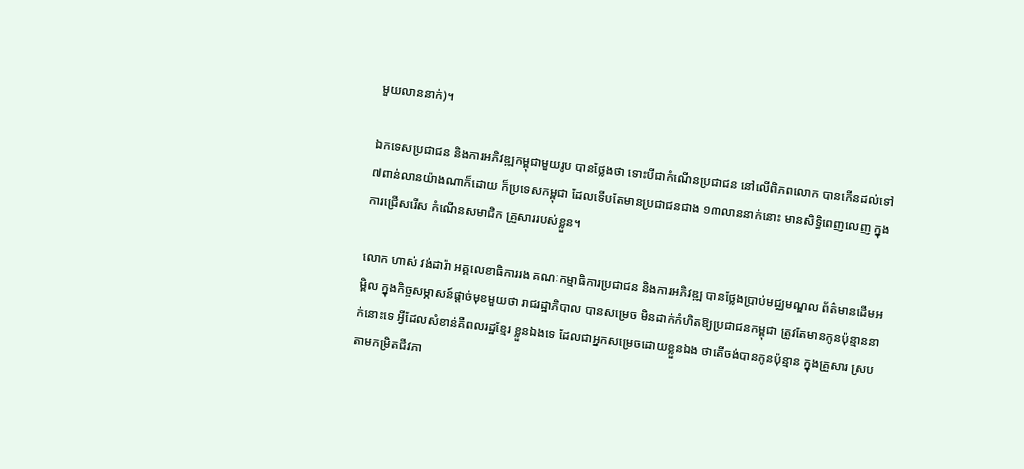មួយលាននាក់)។

ឯកទេសប្រជាជន និងការអភិវឌ្ឍកម្ពុជាមួយរូប បានថ្លែងថា ទោះបីជាកំណើនប្រជាជន នៅលើពិភពលោក បានកើនដល់ទៅ ៧ពាន់លានយ៉ាងណាក៏ដោយ ក៏ប្រទេសកម្ពុជា ដែលទើបតែមានប្រជាជនជាង ១៣លាននាក់នោះ មានសិទ្ធិពេញលេញ ក្នុងការជ្រើសរើស កំណើនសមាជិក គ្រួសាររបស់ខ្លួន។

លោក ហាស់ វង់ដារ៉ា អគ្គលេខាធិការរង គណៈកម្មាធិការប្រជាជន និងការអភិវឌ្ឍ បានថ្លែងប្រាប់មជ្ឈមណ្ឌល ព័ត៌មានដើមអម្ពិល ក្នុងកិច្ចសម្ភាសន៍ផ្តាច់មុខមួយថា រាជរដ្ឋាភិបាល បានសម្រេច មិនដាក់កំហិតឱ្យប្រជាជនកម្ពុជា ត្រូវតែមានកូនប៉ុន្មាននាក់នោះទេ អ្វីដែលសំខាន់គឺពលរដ្ឋខ្មែរ ខ្លួនឯងទេ ដែលជាអ្នកសម្រេចដោយខ្លួនឯង ថាតើចង់បានកូនប៉ុន្មាន ក្នុងគ្រួសារ ស្របតាមកម្រិតជីវភា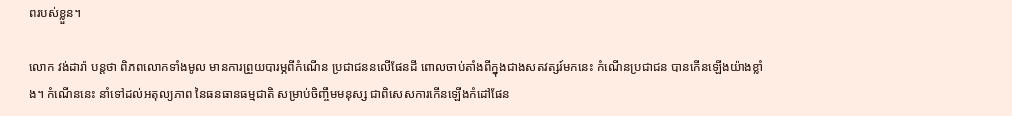ពរបស់ខ្លួន។

លោក វង់ដារ៉ា បន្តថា ពិភពលោកទាំងមូល មានការព្រួយបារម្ភពីកំណើន ប្រជាជននលើផែនដី ពោលចាប់តាំងពីក្នុងជាងសតវត្សរ៍មកនេះ កំណើនប្រជាជន បានកើនឡើងយ៉ាងខ្លាំង។ កំណើននេះ នាំទៅដល់អតុល្យភាព នៃធនធានធម្មជាតិ សម្រាប់ចិញ្ចឹមមនុស្ស ជាពិសេសការកើនឡើងកំដៅផែន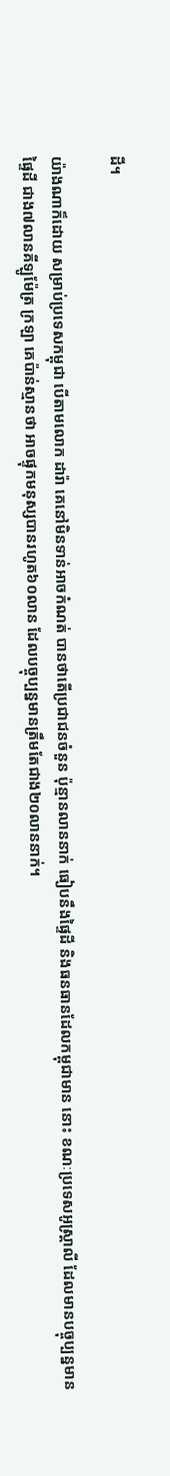ដី។

យ៉ាងណាក៏ដោយ សម្រាប់ប្រទេសកម្ពុជា បើតាមលោក ដារ៉ា គេនៅមិនទាន់អាចកំណត់ បានថាតើប្រជាជនចំនួន ប៉ុន្មានលាននាក់ ធៀបនឹងផ្ទៃដី និងធនធានដែលកម្ពុជាមាន នោះ ខណៈប្រទេសអូស្តា្រលី ដែលមានបច្ចុប្បន្នមានផ្ទៃដី ជាង៧លានគីឡូម៉ែត្រ ក្រឡា គេប៉ាន់ស្មានថា អាចផ្ទុកមនុស្សបានរហូត៦០លាន ដែលបច្ចុប្បន្នមានត្រឹមតែជាង២០លាននាក់។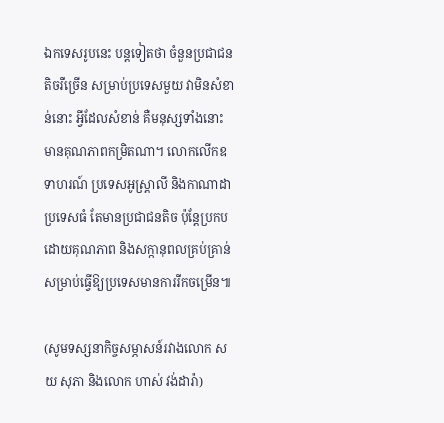ឯកទេសរូបនេះ បន្តទៀតថា ចំនួនប្រជាជនតិចរឺច្រើន សម្រាប់ប្រទេសមួយ វាមិនសំខាន់នោះ អ្វីដែលសំខាន់ គឺមនុស្សទាំងនោះ មានគុណភាពកម្រិតណា។ លោកលើកឧទាហរណ៍ ប្រទេសអូស្រ្តាលី និងកាណាដា ប្រទេសធំ តែមានប្រជាជនតិច ប៉ុន្តែប្រកបដោយគុណភាព និងសក្កានុពលគ្រប់គ្រាន់ សម្រាប់ធ្វើឱ្យប្រទេសមានការរីកចម្រើន៕

(សូមទស្សនាកិច្ចសម្ភាសន៍រវាងលោក សយ សុភា និងលោក ហាស់ វង់ដារ៉ា)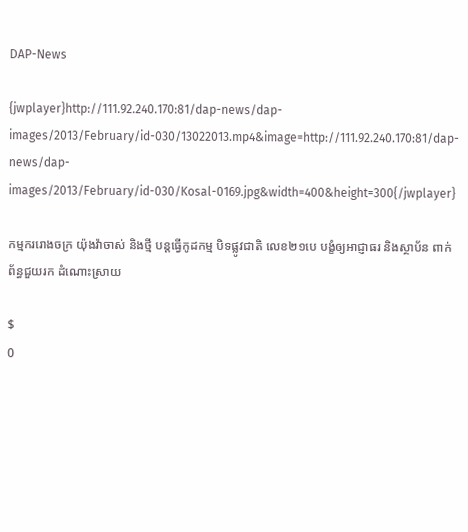DAP-News

{jwplayer}http://111.92.240.170:81/dap-news/dap-images/2013/February/id-030/13022013.mp4&image=http://111.92.240.170:81/dap-news/dap-images/2013/February/id-030/Kosal-0169.jpg&width=400&height=300{/jwplayer}

កម្មកររោងចក្រ យ៉ុងវ៉ាចាស់ និងថ្មី បន្តធ្វើកូដកម្ម បិទផ្លូវជាតិ លេខ២១បេ បង្ខំឲ្យអាជ្ញាធរ និងស្ថាប័ន ពាក់ព័ន្ធជួយរក ដំណោះស្រាយ

$
0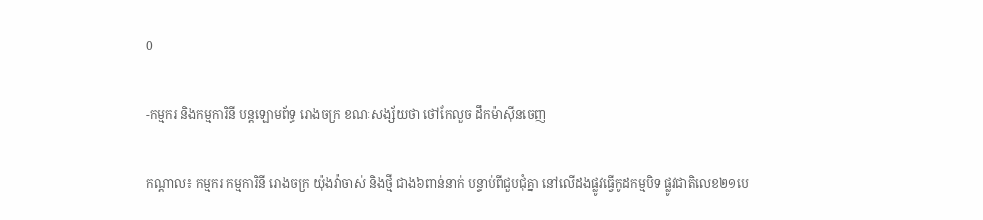0

-កម្មករ និងកម្មការិនី បន្តឡោមព័ទ្ធ រោងចក្រ ខណៈសង្ស័យថា ថៅកែលួច ដឹកម៉ាស៊ីនចេញ

កណ្តាល៖ កម្មករ កម្មការិនី រោងចក្រ យ៉ុងវ៉ាចាស់ និងថ្មី ជាង៦ពាន់នាក់ បន្ទាប់ពីជួបជុំគ្នា នៅលើដងផ្លូវធ្វើកូដកម្មបិទ ផ្លូវជាតិលេខ២១បេ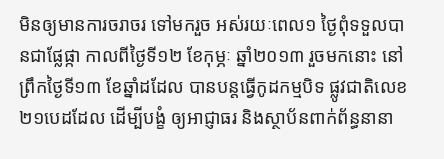មិនឲ្យមានការចរាចរ ទៅមករួច អស់រយៈពេល១ ថ្ងៃពុំទទួលបានជាផ្លែផ្កា កាលពីថ្ងៃទី១២ ខែកុម្ភៈ ឆ្នាំ២០១៣ រួចមកនោះ នៅព្រឹកថ្ងៃទី១៣ ខែឆ្នាំដដែល បានបន្តធ្វើកូដកម្មបិទ ផ្លូវជាតិលេខ២១បេដដែល ដើម្បីបង្ខំ ឲ្យអាជ្ញាធរ និងស្ថាប័នពាក់ព័ន្ធនានា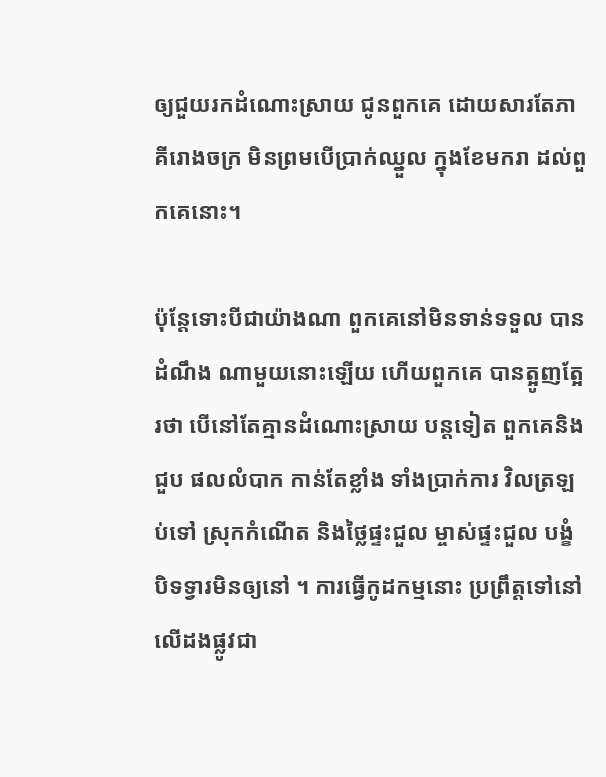ឲ្យជួយរកដំណោះស្រាយ ជូនពួកគេ ដោយសារតែភាគីរោងចក្រ មិនព្រមបើប្រាក់ឈ្នួល ក្នុងខែមករា ដល់ពួកគេនោះ។

ប៉ុន្តែទោះបីជាយ៉ាងណា ពួកគេនៅមិនទាន់ទទួល បានដំណឹង ណាមួយនោះឡើយ ហើយពួកគេ បានត្អូញត្អែរថា បើនៅតែគ្មានដំណោះស្រាយ បន្តទៀត ពួកគេនិងជួប ផលលំបាក កាន់តែខ្លាំង ទាំងប្រាក់ការ វិលត្រឡប់ទៅ ស្រុកកំណើត និងថ្លៃផ្ទះជួល ម្ចាស់ផ្ទះជួល បង្ខំបិទទ្វារមិនឲ្យនៅ ។ ការធ្វើកូដកម្មនោះ ប្រព្រឹត្តទៅនៅលើដងផ្លូវជា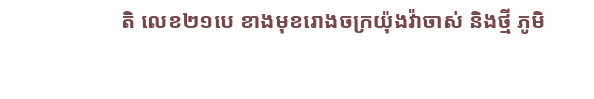តិ លេខ២១បេ ខាងមុខរោងចក្រយ៉ុងវ៉ាចាស់ និងថ្មី ភូមិ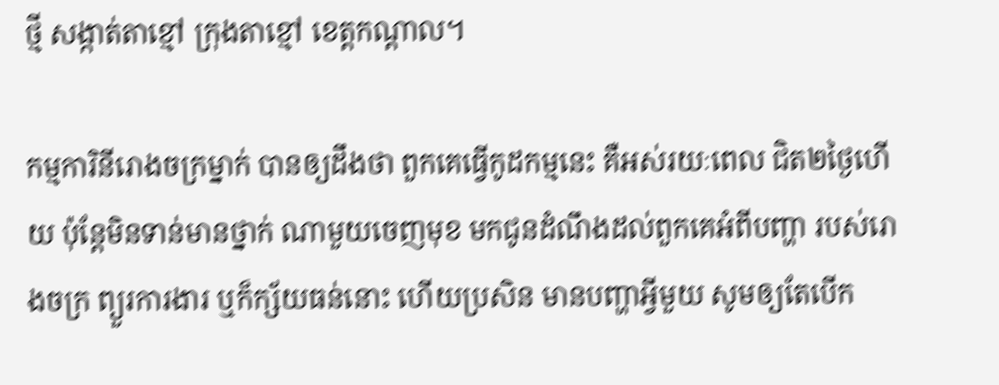ថ្មី សង្កាត់តាខ្មៅ ក្រុងតាខ្មៅ ខេត្តកណ្តាល។

កម្មការិនីរោងចក្រម្នាក់ បានឲ្យដឹងថា ពួកគេធ្វើកូដកម្មនេះ គឺអស់រយៈពេល ជិត២ថ្ងៃហើយ ប៉ុន្តែមិនទាន់មានថ្នាក់ ណាមួយចេញមុខ មកជូនដំណឹងដល់ពួកគេអំពីបញ្ហា របស់រោងចក្រ ព្យួរការងារ ឬក៏ក្ស័យធន់នោះ ហើយប្រសិន មានបញ្ហាអ្វីមួយ សូមឲ្យតែបើក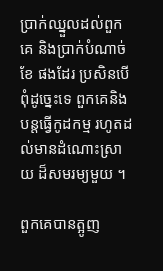ប្រាក់ឈ្នួលដល់ពួកគេ និងប្រាក់បំណាច់ខែ ផងដែរ ប្រសិនបើពុំដូច្នេះទេ ពួកគេនិង បន្តធ្វើកូដកម្ម រហូតដល់មានដំណោះស្រាយ ដ៏សមរម្យមួយ ។

ពួកគេបានត្អូញ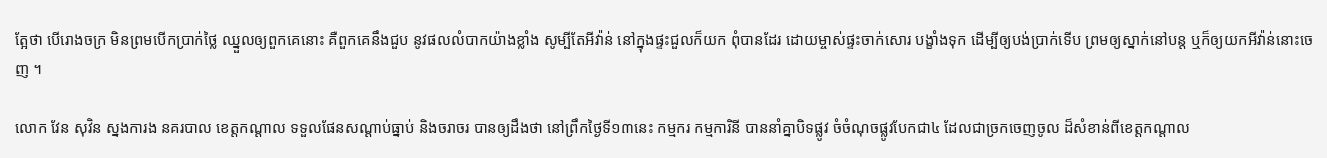ត្អែថា បើរោងចក្រ មិនព្រមបើកប្រាក់ថ្លៃ ឈ្នួលឲ្យពួកគេនោះ គឺពួកគេនឹងជួប នូវផលលំបាកយ៉ាងខ្លាំង សូម្បីតែអីវ៉ាន់ នៅក្នុងផ្ទះជួលក៏យក ពុំបានដែរ ដោយម្ចាស់ផ្ទះចាក់សោរ បង្ខាំងទុក ដើម្បីឲ្យបង់ប្រាក់ទើប ព្រមឲ្យស្នាក់នៅបន្ត ឬក៏ឲ្យយកអីវ៉ាន់នោះចេញ ។

លោក វែន សុវិន ស្នងការង នគរបាល ខេត្តកណ្តាល ទទួលផែនសណ្តាប់ធ្នាប់ និងចរាចរ បានឲ្យដឹងថា នៅព្រឹកថ្ងៃទី១៣នេះ កម្មករ កម្មការិនី បាននាំគ្នាបិទផ្លូវ ចំចំណុចផ្លូវបែកជា៤ ដែលជាច្រកចេញចូល ដ៏សំខាន់ពីខេត្តកណ្តាល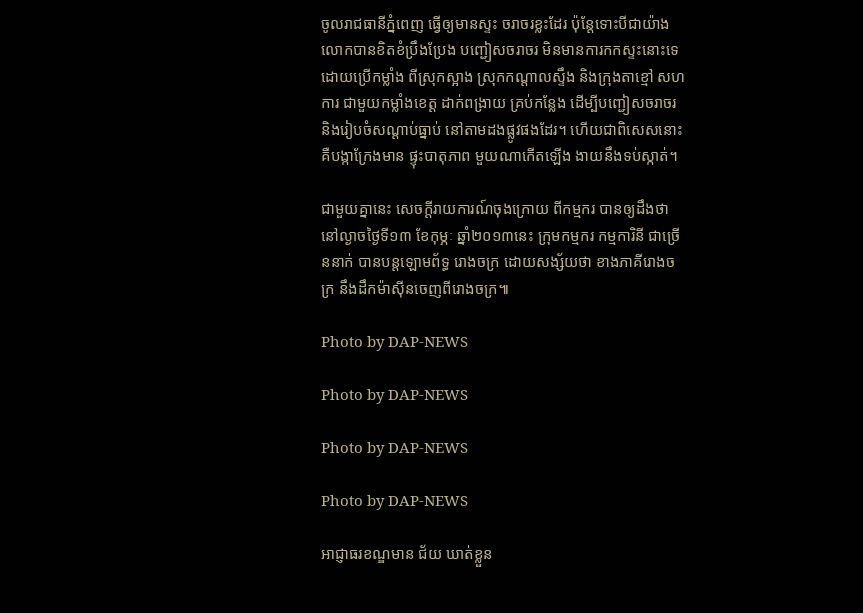ចូលរាជធានីភ្នំពេញ ធ្វើឲ្យមានស្ទះ ចរាចរខ្លះដែរ ប៉ុន្តែទោះបីជាយ៉ាង លោកបានខិតខំប្រឹងប្រែង បញ្ជៀសចរាចរ មិនមានការកកស្ទះនោះទេ ដោយប្រើកម្លាំង ពីស្រុកស្អាង ស្រុកកណ្តាលស្ទឹង និងក្រុងតាខ្មៅ សហការ ជាមួយកម្លាំងខេត្ត ដាក់ពង្រាយ គ្រប់កន្លែង ដើម្បីបញ្ជៀសចរាចរ និងរៀបចំសណ្តាប់ធ្នាប់ នៅតាមដងផ្លូវផងដែរ។ ហើយជាពិសេសនោះ គឺបង្កាក្រែងមាន ផ្ទុះបាតុភាព មួយណាកើតឡើង ងាយនឹងទប់ស្កាត់។

ជាមួយគ្នានេះ សេចក្តីរាយការណ៍ចុងក្រោយ ពីកម្មករ បានឲ្យដឹងថា នៅល្ងាចថ្ងៃទី១៣ ខែកុម្ភៈ ឆ្នាំ២០១៣នេះ ក្រុមកម្មករ កម្មការិនី ជាច្រើននាក់ បានបន្តឡោមព័ទ្ធ រោងចក្រ ដោយសង្ស័យថា ខាងភាគីរោងចក្រ នឹងដឹកម៉ាស៊ីនចេញពីរោងចក្រ៕

Photo by DAP-NEWS

Photo by DAP-NEWS

Photo by DAP-NEWS

Photo by DAP-NEWS

អាជ្ញាធរខណ្ឌមាន ជ័យ ឃាត់ខ្លួន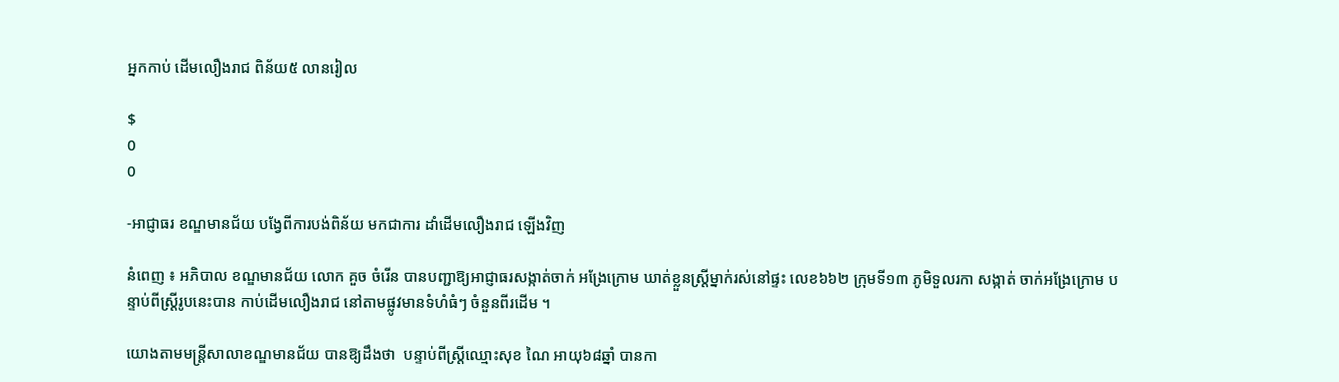អ្នកកាប់ ដើមលឿងរាជ ពិន័យ៥ លានរៀល

$
0
0

-អាជ្ញាធរ ខណ្ឌមានជ័យ បង្វែពីការបង់ពិន័យ មកជាការ ដាំដើមលឿងរាជ ឡើងវិញ

នំពេញ ៖ អភិបាល ខណ្ឌមានជ័យ លោក គួច ចំរើន បានបញ្ជាឱ្យអាជ្ញាធរសង្កាត់ចាក់ អង្រែក្រោម ឃាត់ខ្លួនស្ដ្រីម្នាក់រស់នៅផ្ទះ លេខ៦៦២ ក្រុមទី១៣ ភូមិទួលរកា សង្កាត់ ចាក់អង្រែក្រោម បន្ទាប់ពីស្ដ្រីរូបនេះបាន កាប់ដើមលឿងរាជ នៅតាមផ្លូវមានទំហំធំៗ ចំនួនពីរដើម ។

យោងតាមមន្ដ្រីសាលាខណ្ឌមានជ័យ បានឱ្យដឹងថា  បន្ទាប់ពីស្ដ្រីឈ្មោះសុខ ណៃ អាយុ៦៨ឆ្នាំ បានកា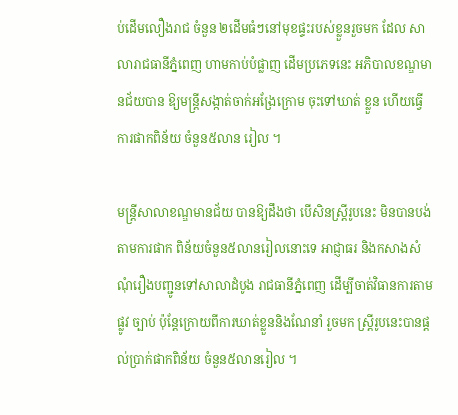ប់ដើមលឿងរាជ ចំនួន ២ដើមធំៗនៅមុខផ្ទះរបស់ខ្លួនរួចមក ដែល សាលារាជធានីភ្នំពេញ ហាមកាប់បំផ្លាញ ដើមប្រភេទនេះ អភិបាលខណ្ឌមានជ័យបាន ឱ្យមន្ដ្រីសង្កាត់ចាក់អង្រែក្រោម ចុះទៅឃាត់ ខ្លួន ហើយធ្វើការផាកពិន័យ ចំនួន៥លាន រៀល ។

មន្ដ្រីសាលាខណ្ឌមានជ័យ បានឱ្យដឹងថា បើសិនស្ដ្រីរូបនេះ មិនបានបង់តាមការផាក ពិន័យចំនួន៥លានរៀលនោះទេ អាជ្ញាធរ និងកសាងសំណុំរឿងបញ្ជូនទៅសាលាដំបូង រាជធានីភ្នំពេញ ដើម្បីចាត់វិធានការតាមផ្លូវ ច្បាប់ ប៉ុន្ដែក្រោយពីការឃាត់ខ្លួននិងណែនាំ រួចមក ស្ដ្រីរូបនេះបានផ្ដល់ប្រាក់ផាកពិន័យ ចំនួន៥លានរៀល ។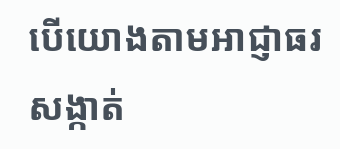បើយោងតាមអាជ្ញាធរសង្កាត់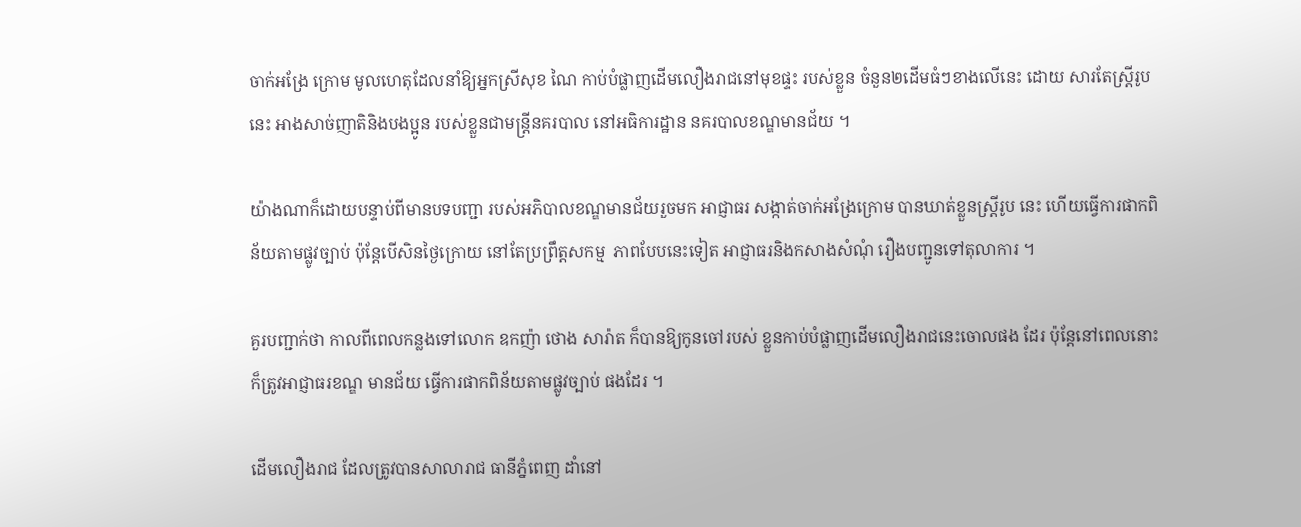ចាក់អង្រែ ក្រោម មូលហេតុដែលនាំឱ្យអ្នកស្រីសុខ ណៃ កាប់បំផ្លាញដើមលឿងរាជនៅមុខផ្ទះ របស់ខ្លួន ចំនួន២ដើមធំៗខាងលើនេះ ដោយ សារតែស្ដ្រីរូបនេះ អាងសាច់ញាតិនិងបងប្អូន របស់ខ្លួនជាមន្ដ្រីនគរបាល នៅអធិការដ្ឋាន នគរបាលខណ្ឌមានជ័យ ។

យ៉ាងណាក៏ដោយបន្ទាប់ពីមានបទបញ្ជា របស់អភិបាលខណ្ឌមានជ័យរួចមក អាជ្ញាធរ សង្កាត់ចាក់អង្រែក្រោម បានឃាត់ខ្លួនស្ដ្រីរូប នេះ ហើយធ្វើការផាកពិន័យតាមផ្លូវច្បាប់ ប៉ុន្ដែបើសិនថ្ងៃក្រោយ នៅតែប្រព្រឹត្ដសកម្ម  ភាពបែបនេះទៀត អាជ្ញាធរនិងកសាងសំណុំ រឿងបញ្ជូនទៅតុលាការ ។

គួរបញ្ជាក់ថា កាលពីពេលកន្លងទៅលោក ឧកញ៉ា ថោង សារ៉ាត ក៏បានឱ្យកូនចៅរបស់ ខ្លួនកាប់បំផ្លាញដើមលឿងរាជនេះចោលផង ដែរ ប៉ុន្ដែនៅពេលនោះក៏ត្រូវអាជ្ញាធរខណ្ឌ មានជ័យ ធ្វើការផាកពិន័យតាមផ្លូវច្បាប់ ផងដែរ ។

ដើមលឿងរាជ ដែលត្រូវបានសាលារាជ ធានីភ្នំពេញ ដាំនៅ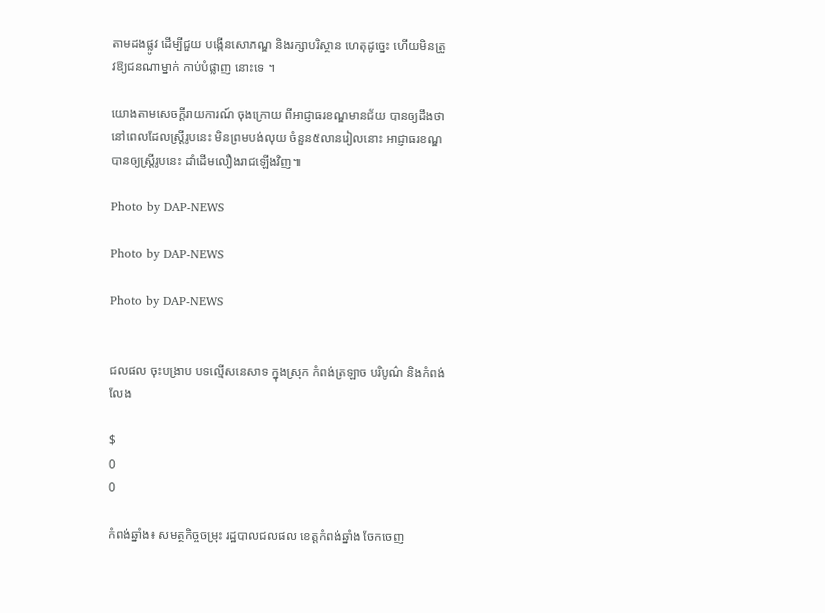តាមដងផ្លូវ ដើម្បីជួយ បង្កើនសោភណ្ឌ និងរក្សាបរិស្ថាន ហេតុដូច្នេះ ហើយមិនត្រូវឱ្យជនណាម្នាក់ កាប់បំផ្លាញ នោះទេ ។

យោងតាមសេចក្តីរាយការណ៍ ចុងក្រោយ ពីអាជ្ញាធរខណ្ឌមានជ័យ បានឲ្យដឹងថា នៅពេលដែលស្រ្តីរូបនេះ មិនព្រមបង់លុយ ចំនួន៥លានរៀលនោះ អាជ្ញាធរខណ្ឌ បានឲ្យស្រ្តីរូបនេះ ដាំដើមលឿងរាជឡើងវិញ៕

Photo by DAP-NEWS

Photo by DAP-NEWS

Photo by DAP-NEWS


ជលផល ចុះបង្រាប បទល្មើសនេសាទ ក្នុងស្រុក កំពង់ត្រឡាច បរិបូណ៌ និងកំពង់លែង

$
0
0

កំពង់ឆ្នាំង៖ សមត្ថកិច្ចចម្រុះ រដ្ឋបាលជលផល ខេត្តកំពង់ឆ្នាំង ចែកចេញ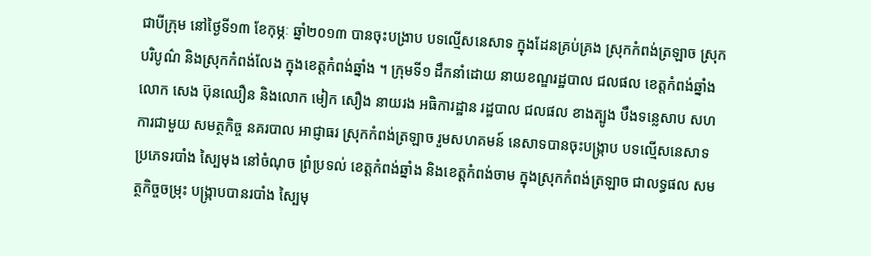ជាបីក្រុម នៅថ្ងៃទី១៣ ខែកុម្ភៈ ឆ្នាំ២០១៣ បានចុះបង្រាប បទល្មើសនេសាទ ក្នុងដែនគ្រប់គ្រង ស្រុកកំពង់ត្រឡាច ស្រុកបរិបូណ៌ និងស្រុកកំពង់លែង ក្នុងខេត្តកំពង់ឆ្នាំង ។ ក្រុមទី១ ដឹកនាំដោយ នាយខណ្ឌរដ្ឋបាល ជលផល ខេត្តកំពង់ឆ្នាំង លោក សេង ប៊ុនឈឿន និងលោក មៀក សឿង នាយរង អធិការដ្ឋាន រដ្ឋបាល ជលផល ខាងត្បូង បឹងទន្លេសាប សហការជាមួយ សមត្ថកិច្ច នគរបាល អាជ្ញាធរ ស្រុកកំពង់ត្រឡាច រួមសហគមន៍ នេសាទបានចុះបង្រ្កាប បទល្មើសនេសាទ ប្រភេទរបាំង ស្បៃមុង នៅចំណុច ព្រំប្រទល់ ខេត្តកំពង់ឆ្នាំង និងខេត្តកំពង់ចាម ក្នុងស្រុកកំពង់ត្រឡាច ជាលទ្ធផល សមត្ថកិច្ចចម្រុះ បង្រ្កាបបានរបាំង ស្បៃមុ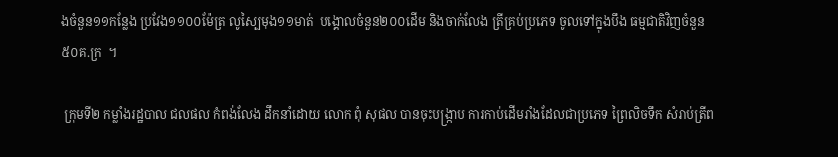ងចំនួន១១កន្លែង ប្រវែង១១០០ម៉ែត្រ លូស្បៃមុង១១មាត់  បង្គោលចំនួន២០០ដើម និងចាក់លែង ត្រីគ្រប់ប្រភេទ ចូលទៅក្នុងបឹង ធម្មជាតិវិញចំនួន៥០គ.ក្រ  ។

 ក្រុមទី២ កម្លាំងរដ្ឋបាល ជលផល កំពង់លែង ដឹកនាំដោយ លោក ពុំ សុផល បានចុះបង្រ្កាប ការកាប់ដើមរាំងដែលជាប្រភេទ ព្រៃលិចទឹក សំរាប់ត្រីព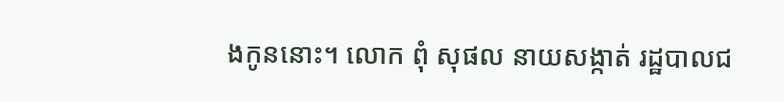ងកូននោះ។ លោក ពុំ សុផល នាយសង្កាត់ រដ្ឋបាលជ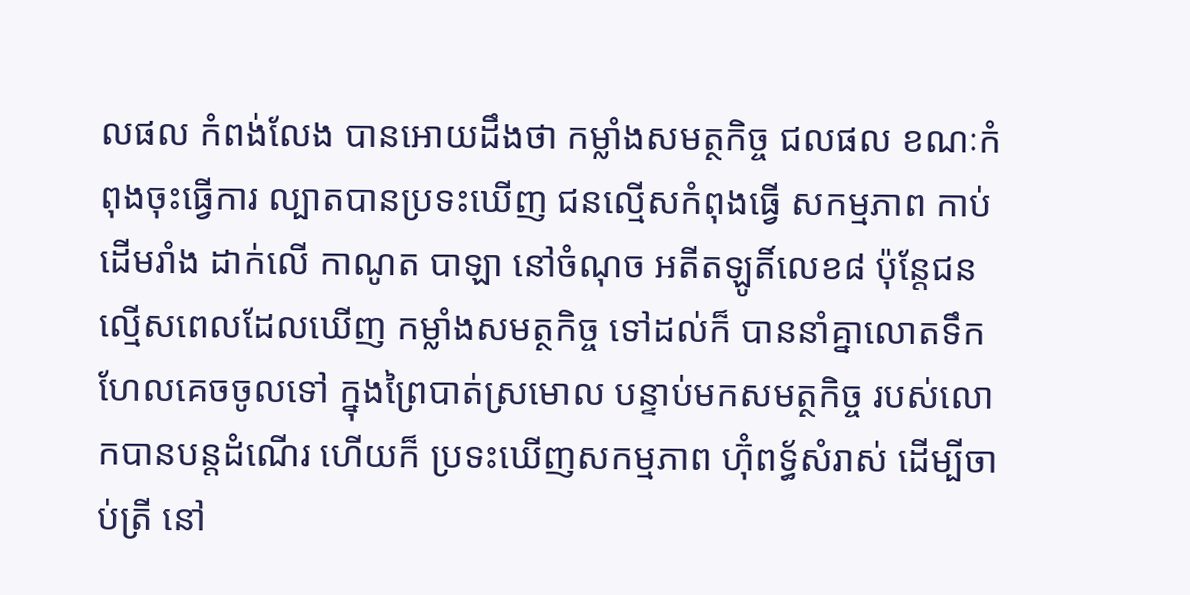លផល កំពង់លែង បានអោយដឹងថា កម្លាំងសមត្ថកិច្ច ជលផល ខណៈកំពុងចុះធ្វើការ ល្បាតបានប្រទះឃើញ ជនល្មើសកំពុងធ្វើ សកម្មភាព កាប់ដើមរាំង ដាក់លើ កាណូត បាឡា នៅចំណុច អតីតឡូតិ៍លេខ៨ ប៉ុន្តែជនល្មើសពេលដែលឃើញ កម្លាំងសមត្ថកិច្ច ទៅដល់ក៏ បាននាំគ្នាលោតទឹក ហែលគេចចូលទៅ ក្នុងព្រៃបាត់ស្រមោល បន្ទាប់មកសមត្ថកិច្ច របស់លោកបានបន្តដំណើរ ហើយក៏ ប្រទះឃើញសកម្មភាព ហ៊ុំពទ័្ធសំរាស់ ដើម្បីចាប់ត្រី នៅ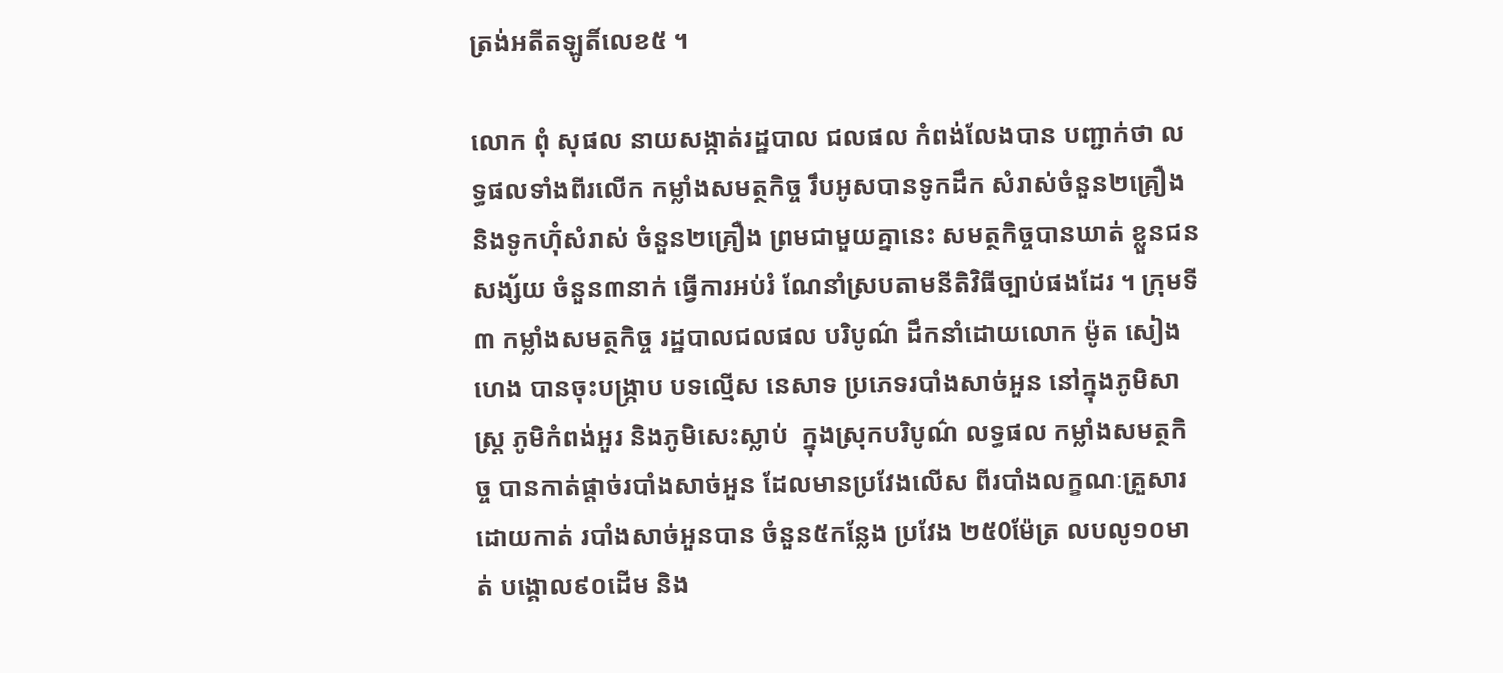ត្រង់អតីតឡូតិ៍លេខ៥ ។

លោក ពុំ សុផល នាយសង្កាត់រដ្ឋបាល ជលផល កំពង់លែងបាន បញ្ជាក់ថា លទ្ធផលទាំងពីរលើក កម្លាំងសមត្ថកិច្ច រឹបអូសបានទូកដឹក សំរាស់ចំនួន២គ្រឿង និងទូកហ៊ុំសំរាស់ ចំនួន២គ្រឿង ព្រមជាមួយគ្នានេះ សមត្ថកិច្ចបានឃាត់ ខ្លួនជនសង្ស័យ ចំនួន៣នាក់ ធ្វើការអប់រំ ណែនាំស្របតាមនីតិវិធីច្បាប់ផងដែរ ។ ក្រុមទី៣ កម្លាំងសមត្ថកិច្ច រដ្ឋបាលជលផល បរិបូណ៌ ដឹកនាំដោយលោក ម៉ូត សៀងហេង បានចុះបង្ក្រាប បទល្មើស នេសាទ ប្រភេទរបាំងសាច់អួន នៅក្នុងភូមិសាស្រ្ត ភូមិកំពង់អួរ និងភូមិសេះស្លាប់  ក្នុងស្រុកបរិបូណ៌ លទ្ធផល កម្លាំងសមត្ថកិច្ច បានកាត់ផ្តាច់របាំងសាច់អួន ដែលមានប្រវែងលើស ពីរបាំងលក្ខណៈគ្រួសារ ដោយកាត់ របាំងសាច់អួនបាន ចំនួន៥កន្លែង ប្រវែង ២៥0ម៉ែត្រ លបលូ១០មាត់ បង្គោល៩០ដើម និង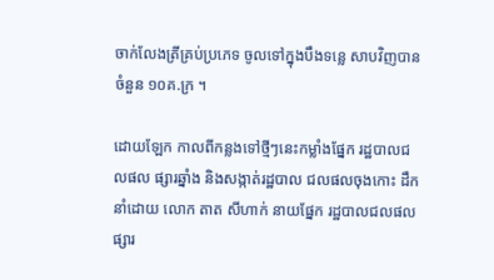ចាក់លែងត្រីគ្រប់ប្រភេទ ចូលទៅក្នុងបឹងទន្លេ សាបវិញបានចំនួន ១០គ.ក្រ ។

ដោយឡែក កាលពីកន្លងទៅថ្មីៗនេះកម្លាំងផ្នែក រដ្ឋបាលជលផល ផ្សារឆ្នាំង និងសង្កាត់រដ្ឋបាល ជលផលចុងកោះ ដឹកនាំដោយ លោក តាត សីហាក់ នាយផ្នែក រដ្ឋបាលជលផល ផ្សារ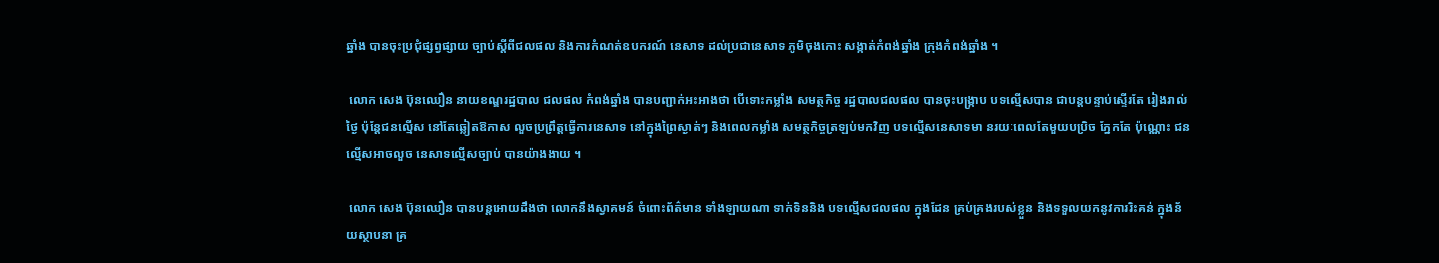ឆ្នាំង បានចុះប្រជុំផ្សព្វផ្សាយ ច្បាប់ស្តីពីជលផល និងការកំណត់ឧបករណ៍ នេសាទ ដល់ប្រជានេសាទ ភូមិចុងកោះ សង្កាត់កំពង់ឆ្នាំង ក្រុងកំពង់ឆ្នាំង ។

 លោក សេង ប៊ុនឈឿន នាយខណ្ឌរដ្ឋបាល ជលផល កំពង់ឆ្នាំង បានបញ្ជាក់អះអាងថា បើទោះកម្លាំង សមត្ថកិច្ច រដ្ឋបាលជលផល បានចុះបង្រ្កាប បទល្មើសបាន ជាបន្តបន្ទាប់ស្ទើរតែ រៀងរាល់ថ្ងៃ ប៉ុន្តែជនល្មើស នៅតែឆ្លៀតឱកាស លួចប្រព្រឹត្តធ្វើការនេសាទ នៅក្នុងព្រៃស្ងាត់ៗ និងពេលកម្លាំង សមត្ថកិច្ចត្រឡប់មកវិញ បទល្មើសនេសាទមា នរយៈពេលតែមួយបប្រិច ភ្នែកតែ ប៉ុណ្ណោះ ជនល្មើសអាចលួច នេសាទល្មើសច្បាប់ បានយ៉ាងងាយ ។

 លោក សេង ប៊ុនឈឿន បានបន្តអោយដឹងថា លោកនឹងស្វាគមន៍ ចំពោះព័ត៌មាន ទាំងឡាយណា ទាក់ទិននិង បទល្មើសជលផល ក្នុងដែន គ្រប់គ្រងរបស់ខ្លួន និងទទួលយកនូវការរិះគន់ ក្នុងន័យស្ថាបនា គ្រ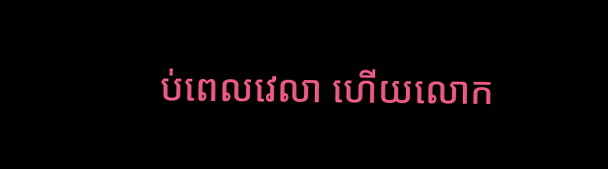ប់ពេលវេលា ហើយលោក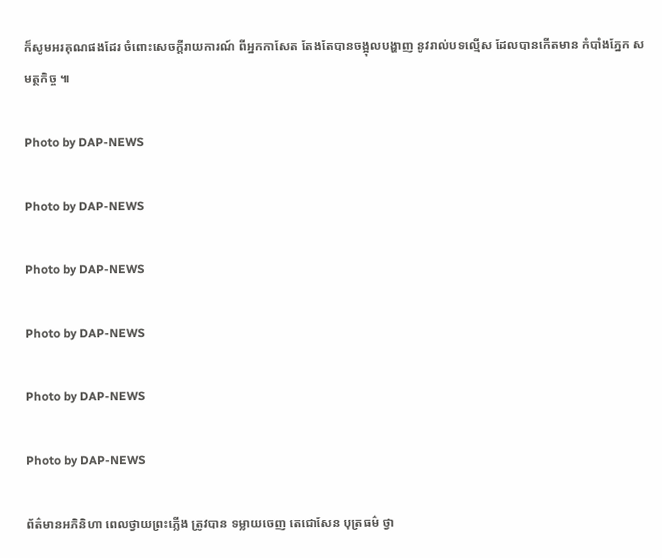ក៏សូមអរគុណផងដែរ ចំពោះសេចក្តីរាយការណ៍ ពីអ្នកកាសែត តែងតែបានចង្អុលបង្ហាញ នូវរាល់បទល្មើស ដែលបានកើតមាន កំបាំងភ្នែក សមត្ថកិច្ច ៕

Photo by DAP-NEWS

Photo by DAP-NEWS

Photo by DAP-NEWS

Photo by DAP-NEWS

Photo by DAP-NEWS

Photo by DAP-NEWS

ព័ត៌មានអភិនិហា ពេលថ្វាយព្រះភ្លើង ត្រូវបាន ទម្លាយចេញ តេជោសែន បុត្រធម៌ ថ្វា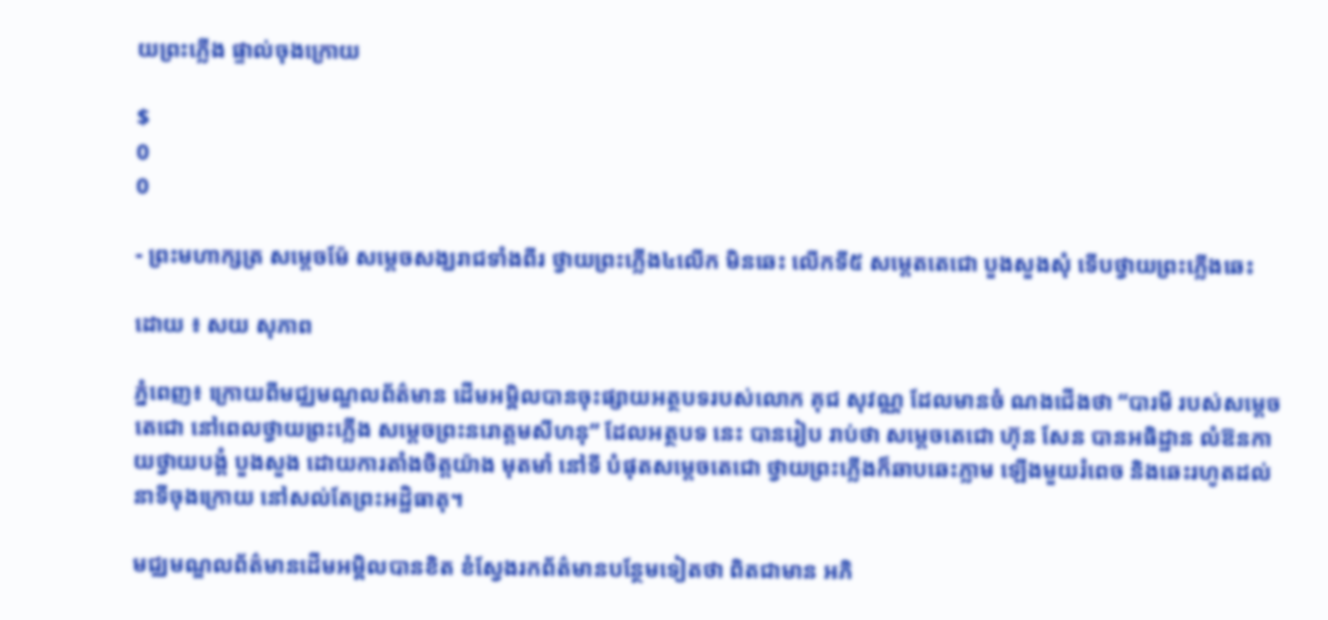យព្រះភ្លើង ផ្ទាល់ចុងក្រោយ

$
0
0

- ព្រះមហាក្សត្រ សម្ដេចម៉ែ សម្ដេចសង្ឃរាជទាំងពីរ ថ្វាយព្រះភ្លើង៤លើក មិនឆេះ លើកទី៥ សម្ដេតតេជោ បួងសួងសុំ ទើបថ្វាយព្រះភ្លើងឆេះ

ដោយ ៖ សយ សុភាព

ភ្នំពេញ៖ ក្រោយពីមជ្ឈមណ្ឌលព័ត៌មាន ដើមអម្ពិលបានចុះផ្សាយអត្ថបទរបស់លោក គុជ សុវណ្ណ ដែលមានចំ ណងជើងថា “បារមី របស់សម្ដេចតេជោ នៅពេលថ្វាយព្រះភ្លើង សម្ដេចព្រះនរោត្ដមសីហនុ” ដែលអត្ថបទ នេះ បានរៀប រាប់ថា សម្ដេចតេជោ ហ៊ុន សែន បានអធិដ្ឋាន លំឱនកាយថ្វាយបង្គំ បួងសួង ដោយការតាំងចិត្ដយ៉ាង មុតមាំ នៅទី បំផុតសម្ដេចតេជោ ថ្វាយព្រះភ្លើងក៏ឆាបឆេះភ្លាម ឡើងមួយរំពេច និងឆេះរហូតដល់នាទីចុងក្រោយ នៅសល់តែព្រះអដ្ឋិធាតុ។

មជ្ឈមណ្ឌលព័ត៌មានដើមអម្ពិលបានខិត ខំស្វែងរកព័ត៌មានបន្ថែមទៀតថា ពិតជាមាន អភិ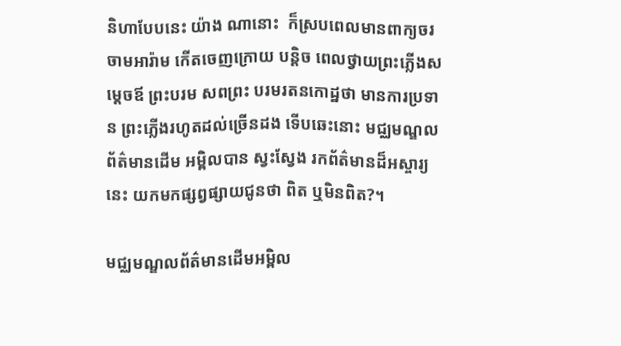និហាបែបនេះ យ៉ាង ណានោះ  ក៏ស្របពេលមានពាក្យចរចាមអារ៉ាម កើតចេញក្រោយ បន្ដិច ពេលថ្វាយព្រះភ្លើងសម្ដេចឪ ព្រះបរម សពព្រះ បរមរតនកោដ្ឋថា មានការប្រទាន ព្រះភ្លើងរហូតដល់ច្រើនដង ទើបឆេះនោះ មជ្ឈមណ្ឌលព័ត៌មានដើម អម្ពិលបាន ស្វះស្វែង រកព័ត៌មានដ៏អស្ចារ្យនេះ យកមកផ្សព្វផ្សាយជូនថា ពិត ឬមិនពិត?។

មជ្ឈមណ្ឌលព័ត៌មានដើមអម្ពិល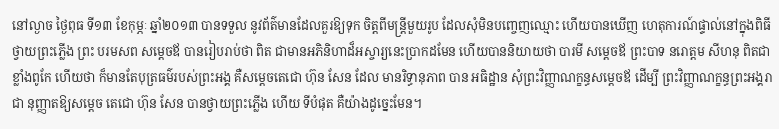នៅល្ងាច ថ្ងៃពុធ ទី១៣ ខែកុម្ភៈ ឆ្នាំ២០១៣ បានទទួល នូវព័ត៌មានដែលគួរឱ្យទុក ចិត្ដពីមន្ដ្រីមួយរូប ដែលសុំមិនបញ្ចេញឈ្មោះ ហើយបានឃើញ ហេតុការណ៍ផ្ទាល់នៅក្នុងពិធីថ្វាយព្រះភ្លើង ព្រះ បរមសព សម្ដេចឪ បានរៀបរាប់ថា ពិត ជាមានអភិនិហាដ៏អស្ចារ្យនេះប្រាកដមែន ហើយបាននិយាយថា បារមី សម្ដេចឪ ព្រះបាទ នរោត្ដម សីហនុ ពិតជាខ្លាំងពូកែ ហើយថា ក៏មានតែបុត្រធម៌របស់ព្រះអង្គ គឺសម្ដេចតេជោ ហ៊ុន សែន ដែល មានរិទ្ធានុភាព បាន អធិដ្ឋាន សុំព្រះវិញ្ញាណក្ខន្ធសម្ដេចឪ ដើម្បី ព្រះវិញ្ញាណក្ខន្ធព្រះអង្គរាជា នុញ្ញាតឱ្យសម្ដេច តេជោ ហ៊ុន សែន បានថ្វាយព្រះភ្លើង ហើយ ទីបំផុត គឺយ៉ាងដូច្នេះមែន។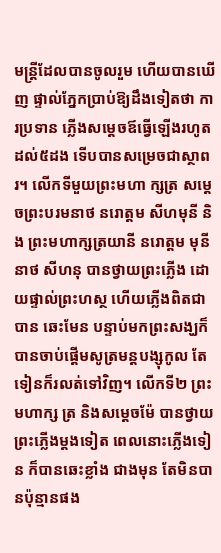មន្ដ្រីដែលបានចូលរួម ហើយបានឃើញ ផ្ទាល់ភ្នែកប្រាប់ឱ្យដឹងទៀតថា ការប្រទាន ភ្លើងសម្ដេចឪធ្វើឡើងរហូត ដល់៥ដង ទើបបានសម្រេចជាស្ថាពរ។ លើកទីមួយព្រះមហា ក្សត្រ សម្ដេចព្រះបរមនាថ នរោត្ដម សីហមុនី និង ព្រះមហាក្សត្រយានី នរោត្ដម មុនីនាថ សីហនុ បានថ្វាយព្រះភ្លើង ដោយផ្ទាល់ព្រះហស្ថ ហើយភ្លើងពិតជាបាន ឆេះមែន បន្ទាប់មកព្រះសង្ឃក៏បានចាប់ផ្ដើមសូត្រមន្ដបង្សុកូល តែទៀនក៏រលត់ទៅវិញ។ លើកទី២ ព្រះមហាក្ស ត្រ និងសម្ដេចម៉ែ បានថ្វាយព្រះភ្លើងម្ដងទៀត ពេលនោះភ្លើងទៀន ក៏បានឆេះខ្លាំង ជាងមុន តែមិនបានប៉ុន្មានផង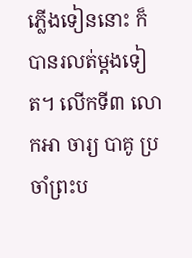ភ្លើងទៀននោះ ក៏ បានរលត់ម្ដងទៀត។ លើកទី៣ លោកអា ចារ្យ បាគូ ប្រចាំព្រះប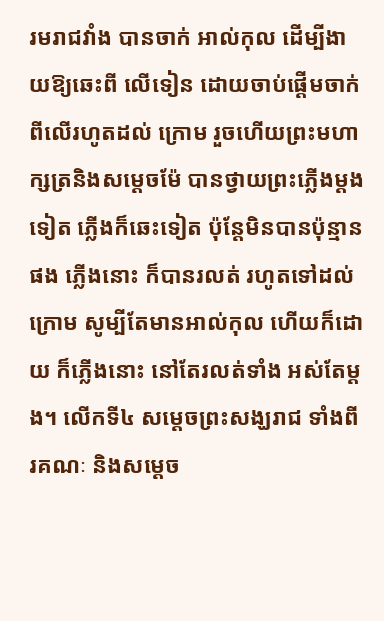រមរាជវាំង បានចាក់ អាល់កុល ដើម្បីងាយឱ្យឆេះពី លើទៀន ដោយចាប់ផ្ដើមចាក់ពីលើរហូតដល់ ក្រោម រួចហើយព្រះមហាក្សត្រនិងសម្ដេចម៉ែ បានថ្វាយព្រះភ្លើងម្ដងទៀត ភ្លើងក៏ឆេះទៀត ប៉ុន្ដែមិនបានប៉ុន្មានផង ភ្លើងនោះ ក៏បានរលត់ រហូតទៅដល់ក្រោម សូម្បីតែមានអាល់កុល ហើយក៏ដោយ ក៏ភ្លើងនោះ នៅតែរលត់ទាំង អស់តែម្ដង។ លើកទី៤ សម្ដេចព្រះសង្ឃរាជ ទាំងពីរគណៈ និងសម្ដេច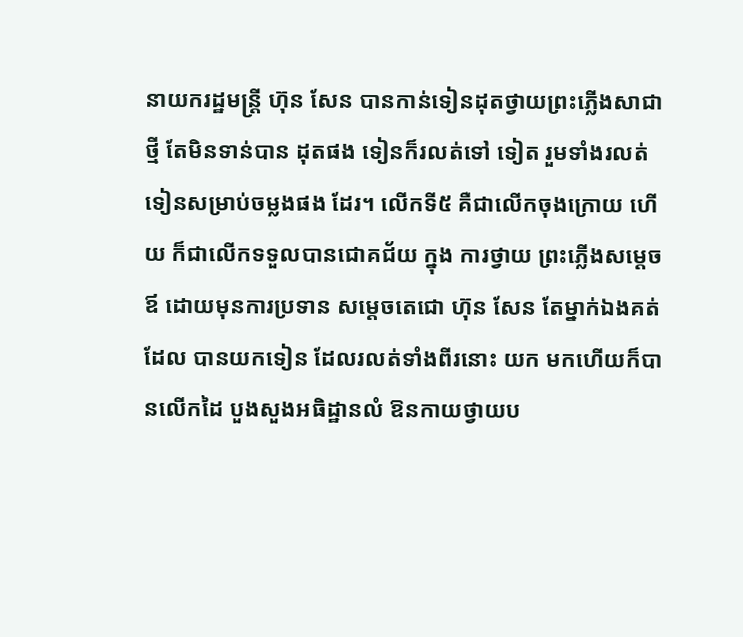នាយករដ្ឋមន្ដ្រី ហ៊ុន សែន បានកាន់ទៀនដុតថ្វាយព្រះភ្លើងសាជា ថ្មី តែមិនទាន់បាន ដុតផង ទៀនក៏រលត់ទៅ ទៀត រួមទាំងរលត់ទៀនសម្រាប់ចម្លងផង ដែរ។ លើកទី៥ គឺជាលើកចុងក្រោយ ហើយ ក៏ជាលើកទទួលបានជោគជ័យ ក្នុង ការថ្វាយ ព្រះភ្លើងសម្ដេចឪ ដោយមុនការប្រទាន សម្ដេចតេជោ ហ៊ុន សែន តែម្នាក់ឯងគត់ ដែល បានយកទៀន ដែលរលត់ទាំងពីរនោះ យក មកហើយក៏បានលើកដៃ បួងសួងអធិដ្ឋានលំ ឱនកាយថ្វាយប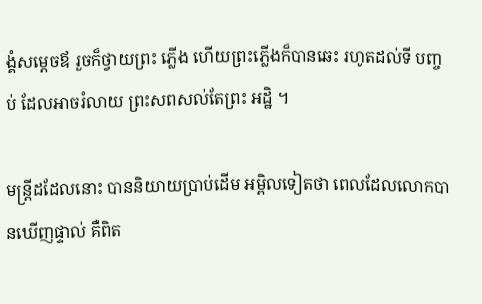ង្គំសម្ដេចឪ រួចក៏ថ្វាយព្រះ ភ្លើង ហើយព្រះភ្លើងក៏បានឆេះ រហូតដល់ទី បញ្ចប់ ដែលអាចរំលាយ ព្រះសពសល់តែព្រះ អដ្ឋិ ។

មន្ដ្រីដដែលនោះ បាននិយាយប្រាប់ដើម អម្ពិលទៀតថា ពេលដែលលោកបានឃើញផ្ទាល់ គឺពិត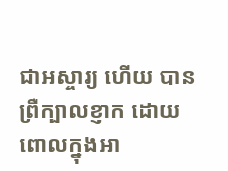ជាអស្ចារ្យ ហើយ បានព្រឺក្បាលខ្ញាក ដោយពោលក្នុងអា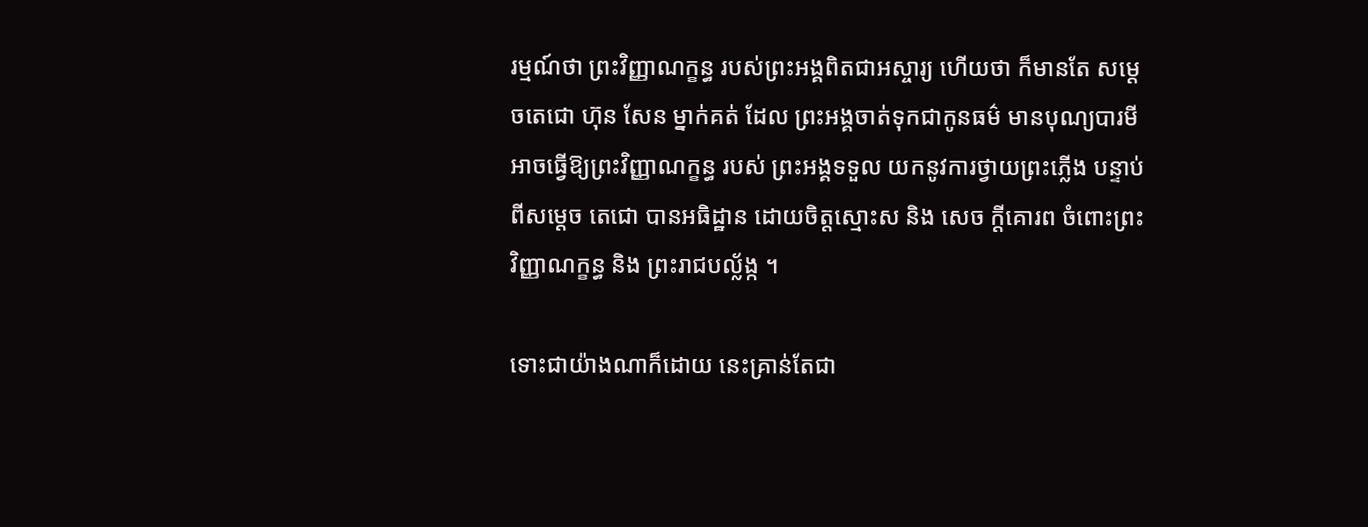រម្មណ៍ថា ព្រះវិញ្ញាណក្ខន្ធ របស់ព្រះអង្គពិតជាអស្ចារ្យ ហើយថា ក៏មានតែ សម្ដេចតេជោ ហ៊ុន សែន ម្នាក់គត់ ដែល ព្រះអង្គចាត់ទុកជាកូនធម៌ មានបុណ្យបារមី អាចធ្វើឱ្យព្រះវិញ្ញាណក្ខន្ធ របស់ ព្រះអង្គទទួល យកនូវការថ្វាយព្រះភ្លើង បន្ទាប់ពីសម្ដេច តេជោ បានអធិដ្ឋាន ដោយចិត្ដស្មោះស និង សេច ក្ដីគោរព ចំពោះព្រះវិញ្ញាណក្ខន្ធ និង ព្រះរាជបល្ល័ង្ក ។

ទោះជាយ៉ាងណាក៏ដោយ នេះគ្រាន់តែជា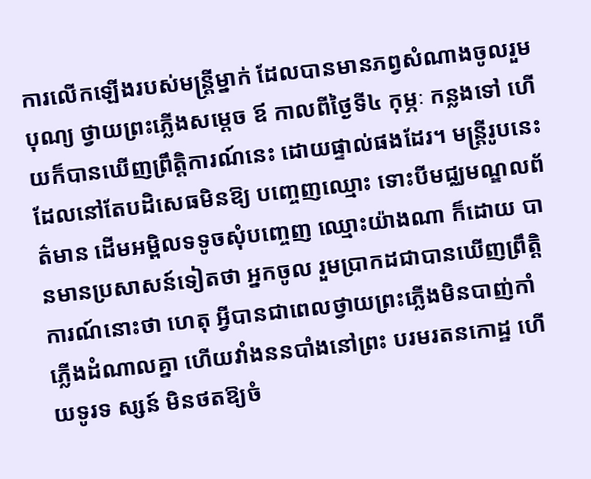ការលើកឡើងរបស់មន្ដ្រីម្នាក់ ដែលបានមានភព្វសំណាងចូលរួមបុណ្យ ថ្វាយព្រះភ្លើងសម្ដេច ឪ កាលពីថ្ងៃទី៤ កុម្ភៈ កន្លងទៅ ហើយក៏បានឃើញព្រឹត្ដិការណ៍នេះ ដោយផ្ទាល់ផងដែរ។ មន្ដ្រីរូបនេះ ដែលនៅតែបដិសេធមិនឱ្យ បញ្ចេញឈ្មោះ ទោះបីមជ្ឈមណ្ឌលព័ត៌មាន ដើមអម្ពិលទទូចសុំបញ្ចេញ ឈ្មោះយ៉ាងណា ក៏ដោយ បានមានប្រសាសន៍ទៀតថា អ្នកចូល រួមប្រាកដជាបានឃើញព្រឹត្ដិការណ៍នោះថា ហេតុ អ្វីបានជាពេលថ្វាយព្រះភ្លើងមិនបាញ់កាំ ភ្លើងដំណាលគ្នា ហើយវាំងននបាំងនៅព្រះ បរមរតនកោដ្ឋ ហើយទូរទ ស្សន៍ មិនថតឱ្យចំ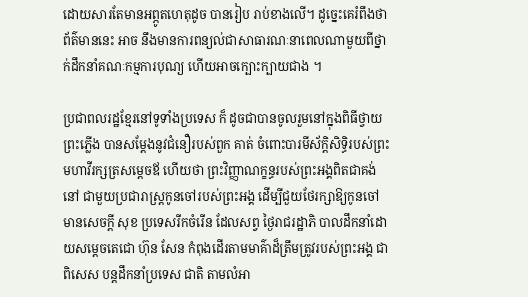ដោយសារតែមានអព្ភូតហេតុដូច បានរៀប រាប់ខាងលើ។ ដូច្នេះគេរំពឹងថា ព័ត៌មាននេះ អាច នឹងមានការពន្យល់ជាសាធារណៈនាពេលណាមួយពីថ្នាក់ដឹកនាំគណៈកម្មការបុណ្យ ហើយអាចក្បោះក្បាយជាង ។

ប្រជាពលរដ្ឋខ្មែរនៅទូទាំងប្រទេស ក៏ ដូចជាបានចូលរួមនៅក្នុងពិធីថ្វាយព្រះភ្លើង បានសម្ដែងនូវជំនឿរបស់ពួក គាត់ ចំពោះបារមីស័ក្ដិសិទ្ធិរបស់ព្រះមហាវីរក្សត្រសម្ដេចឪ ហើយថា ព្រះវិញ្ញាណក្ខន្ធរបស់ព្រះអង្គពិតជាគង់នៅ ជាមួយប្រជារាស្ដ្រកូនចៅរបស់ព្រះអង្គ ដើម្បីជួយថែរក្សាឱ្យកូនចៅមានសេចក្ដី សុខ ប្រទេសរីកចំរើន ដែលសព្វ ថ្ងៃរាជរដ្ឋាភិ បាលដឹកនាំដោយសម្ដេចតេជោ ហ៊ុន សែន កំពុងដើរតាមមាគ៌ាដ៏ត្រឹមត្រូវរបស់ព្រះអង្គ ជាពិសេស បន្ដដឹកនាំប្រទេស ជាតិ តាមលំអា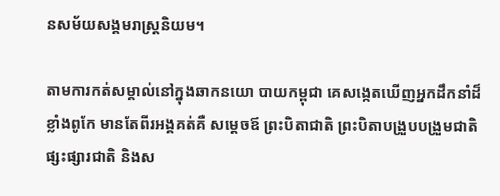នសម័យសង្គមរាស្ដ្រនិយម។

តាមការកត់សម្គាល់នៅក្នុងឆាកនយោ បាយកម្ពុជា គេសង្កេតឃើញអ្នកដឹកនាំដ៏ខ្លាំងពូកែ មានតែពីរអង្គគត់គឺ សម្ដេចឪ ព្រះបិតាជាតិ ព្រះបិតាបង្រួបបង្រួមជាតិ ផ្សះផ្សារជាតិ និងស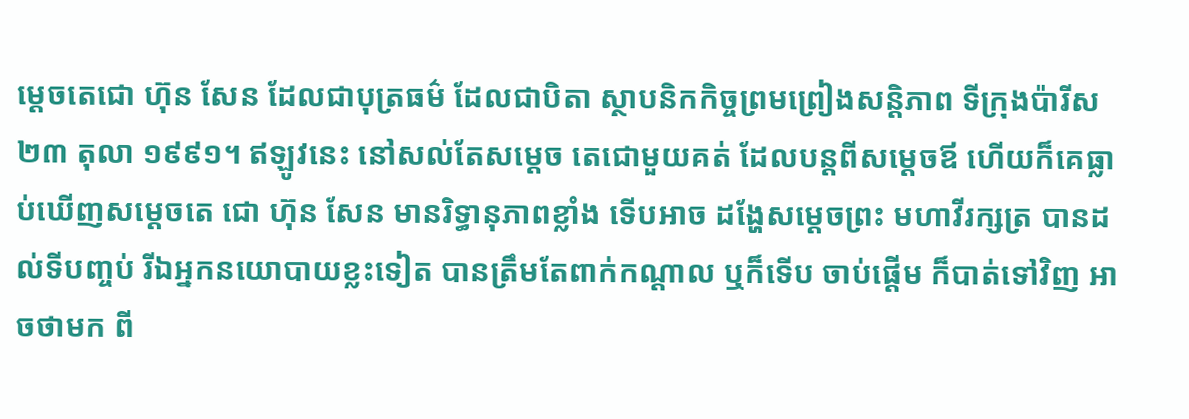ម្ដេចតេជោ ហ៊ុន សែន ដែលជាបុត្រធម៌ ដែលជាបិតា ស្ថាបនិកកិច្ចព្រមព្រៀងសន្ដិភាព ទីក្រុងប៉ារីស ២៣ តុលា ១៩៩១។ ឥឡូវនេះ នៅសល់តែសម្ដេច តេជោមួយគត់ ដែលបន្ដពីសម្ដេចឪ ហើយក៏គេធ្លាប់ឃើញសម្ដេចតេ ជោ ហ៊ុន សែន មានរិទ្ធានុភាពខ្លាំង ទើបអាច ដង្ហែសម្ដេចព្រះ មហាវីរក្សត្រ បានដល់ទីបញ្ចប់ រីឯអ្នកនយោបាយខ្លះទៀត បានត្រឹមតែពាក់កណ្ដាល ឬក៏ទើប ចាប់ផ្ដើម ក៏បាត់ទៅវិញ អាចថាមក ពី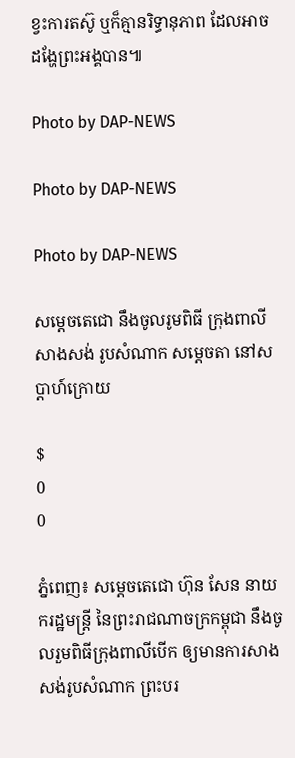ខ្វះការតស៊ូ ឬក៏គ្មានរិទ្ធានុភាព ដែលអាចដង្ហែព្រះអង្គបាន៕

Photo by DAP-NEWS

Photo by DAP-NEWS

Photo by DAP-NEWS

សម្តេចតេជោ នឹងចូលរូមពិធី ក្រុងពាលី សាងសង់ រូបសំណាក សម្តេចតា នៅសប្តាហ៍ក្រោយ

$
0
0

ភ្នំពេញ៖ សម្តេចតេជោ ហ៊ុន សែន នាយករដ្ឋមន្រ្តី នៃព្រះរាជណាចក្រកម្ពុជា នឹងចូលរួមពិធីក្រុងពាលីបើក ឲ្យមានការសាងសង់រូបសំណាក ព្រះបរ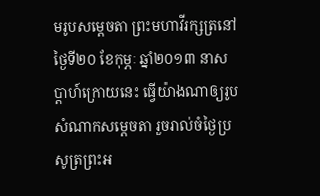មរូបសម្តេចតា ព្រះមហាវីរក្សត្រនៅថ្ងៃទី២០ ខែកុម្ភៈ ឆ្នាំ២០១៣ នាសប្តាហ៍ក្រោយនេះ ធ្វើយ៉ាងណាឲ្យរូបសំណាកសម្តេចតា រួចរាល់ចំថ្ងៃប្រសូត្រព្រះអ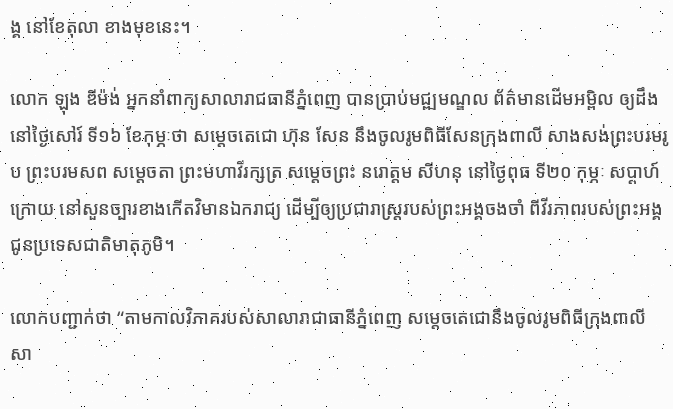ង្គ នៅខែតុលា ខាងមុខនេះ។

លោក ឡុង ឌីម៉ង់ អ្នកនាំពាក្យសាលារាជធានីភ្នំពេញ បានប្រាប់មជ្ឍមណ្ឌល ព័ត៌មានដើមអម្ពិល ឲ្យដឹងនៅថ្ងៃសៅរ៍ ទី១៦ ខែកុម្ភៈថា សម្តេចតេជោ ហ៊ុន សែន នឹងចូលរូមពិធីសែនក្រុងពាលី សាងសង់ព្រះបរមរូប ព្រះបរមសព សម្តេចតា ព្រះមហាវីរក្សត្រ សម្តេចព្រះ នរោត្តម សីហនុ នៅថ្ងៃពុធ ទី២០ កុម្ភៈ សប្តាហ៍ក្រោយ នៅសួនច្បារខាងកើតវិមានឯករាជ្យ ដើម្បីឲ្យប្រជារាស្រ្តរបស់ព្រះអង្គចងចាំ ពីវីរភាពរបស់ព្រះអង្គជូនប្រទេសជាតិមាតុភូមិ។

លោកបញ្ជាក់ថា “តាមកាលវិភាគរបស់សាលារាជាធានីភ្នំពេញ សម្តេចតេជោនឹងចូលរូមពិធីក្រុងពាលី សា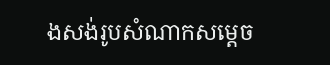ងសង់រូបសំណាកសម្តេច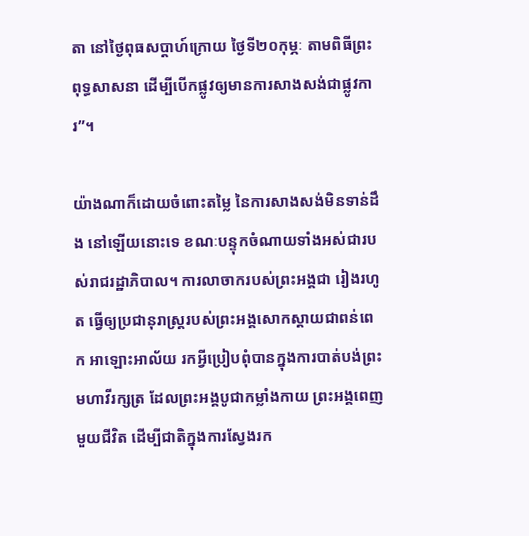តា នៅថ្ងៃពុធសប្តាហ៍ក្រោយ ថ្ងៃទី២០កុម្ភៈ តាមពិធីព្រះពុទ្ធសាសនា ដើម្បីបើកផ្លូវឲ្យមានការសាងសង់ជាផ្លូវការ”។

យ៉ាងណាក៏ដោយចំពោះតម្លៃ នៃការសាងសង់មិនទាន់ដឹង នៅឡើយនោះទេ ខណៈបន្ទុកចំណាយទាំងអស់ជារបស់រាជរដ្ឋាភិបាល។ ការលាចាករបស់ព្រះអង្គជា រៀងរហូត ធ្វើឲ្យប្រជានុរាស្រ្តរបស់ព្រះអង្គសោកស្តាយជាពន់ពេក អាឡោះអាល័យ រកអ្វីប្រៀបពុំបានក្នុងការបាត់បង់ព្រះមហាវីរក្សត្រ ដែលព្រះអង្គបូជាកម្លាំងកាយ ព្រះអង្គពេញមួយជីវិត ដើម្បីជាតិក្នុងការស្វែងរក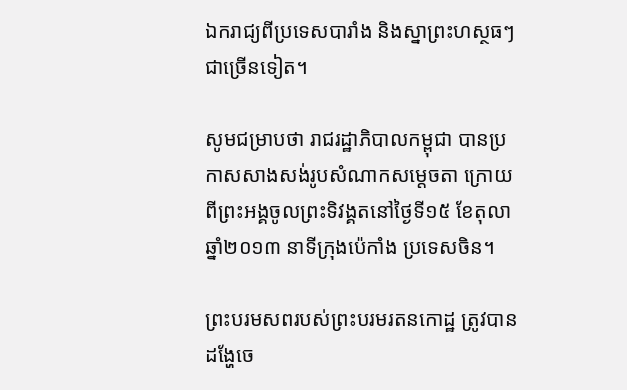ឯករាជ្យពីប្រទេសបារាំង និងស្នាព្រះហស្ថធៗជាច្រើនទៀត។

សូមជម្រាបថា រាជរដ្ឋាភិបាលកម្ពុជា បានប្រកាសសាងសង់រូបសំណាកសម្តេចតា ក្រោយពីព្រះអង្គចូលព្រះទិវង្គតនៅថ្ងៃទី១៥ ខែតុលាឆ្នាំ២០១៣ នាទីក្រុងប៉េកាំង ប្រទេសចិន។

ព្រះបរមសពរបស់ព្រះបរមរតនកោដ្ឋ ត្រូវបានដង្ហែចេ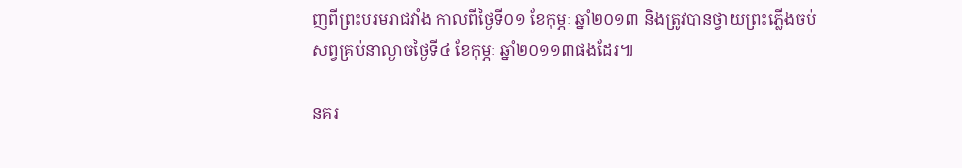ញពីព្រះបរមរាជវាំង កាលពីថ្ងៃទី០១ ខែកុម្ភៈ ឆ្នាំ២០១៣ និងត្រូវបានថ្វាយព្រះភ្លើងចប់សព្វគ្រប់នាល្ងាចថ្ងៃទី៤ ខែកុម្ភៈ ឆ្នាំ២០១១៣ផងដែរ៕

នគរ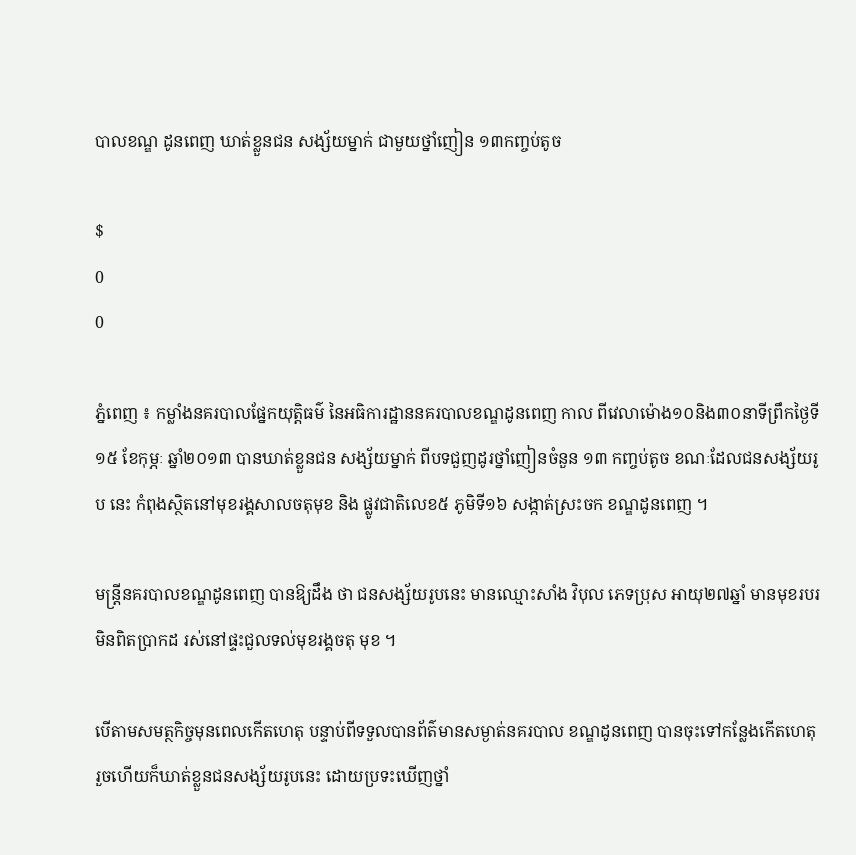បាលខណ្ឌ ដូនពេញ ឃាត់ខ្លួនជន សង្ស័យម្នាក់ ជាមួយថ្នាំញៀន ១៣កញ្ចប់តូច

$
0
0

ភ្នំពេញ ៖ កម្លាំងនគរបាលផ្នែកយុត្ដិធម៌ នៃអធិការដ្ឋាននគរបាលខណ្ឌដូនពេញ កាល ពីវេលាម៉ោង១០និង៣០នាទីព្រឹកថ្ងៃទី១៥ ខែកុម្ភៈ ឆ្នាំ២០១៣ បានឃាត់ខ្លួនជន សង្ស័យម្នាក់ ពីបទជួញដូរថ្នាំញៀនចំនួន ១៣ កញ្ចប់តូច ខណៈដែលជនសង្ស័យរូប នេះ កំពុងស្ថិតនៅមុខរង្គសាលចតុមុខ និង ផ្លូវជាតិលេខ៥ ភូមិទី១៦ សង្កាត់ស្រះចក ខណ្ឌដូនពេញ ។

មន្ដ្រីនគរបាលខណ្ឌដូនពេញ បានឱ្យដឹង ថា ជនសង្ស័យរូបនេះ មានឈ្មោះសាំង វិបុល ភេទប្រុស អាយុ២៧ឆ្នាំ មានមុខរបរ មិនពិតប្រាកដ រស់នៅផ្ទះជួលទល់មុខរង្គចតុ មុខ ។

បើតាមសមត្ថកិច្ចមុនពេលកើតហេតុ បន្ទាប់ពីទទួលបានព័ត៌មានសម្ងាត់នគរបាល ខណ្ឌដូនពេញ បានចុះទៅកន្លែងកើតហេតុ រួចហើយក៏ឃាត់ខ្លួនជនសង្ស័យរូបនេះ ដោយប្រទះឃើញថ្នាំ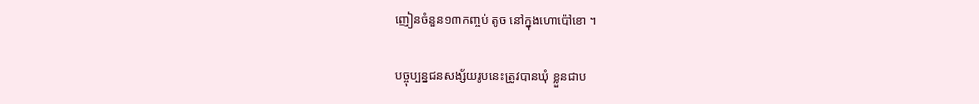ញៀនចំនួន១៣កញ្ចប់ តូច នៅក្នុងហោប៉ៅខោ ។

បច្ចុប្បន្នជនសង្ស័យរូបនេះត្រូវបានឃុំ ខ្លួនជាប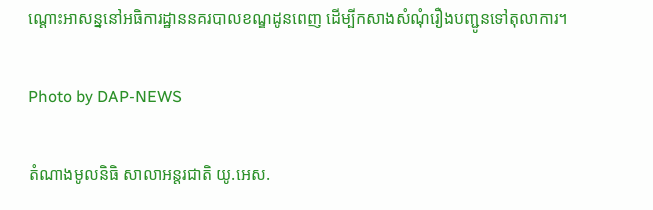ណ្ដោះអាសន្ននៅអធិការដ្ឋាននគរបាលខណ្ឌដូនពេញ ដើម្បីកសាងសំណុំរឿងបញ្ជូនទៅតុលាការ។

Photo by DAP-NEWS

តំណាងមូលនិធិ សាលាអន្តរជាតិ យូ.អេស.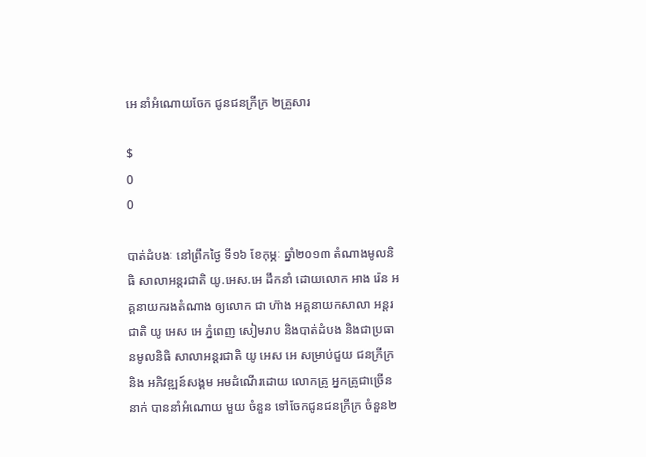អេ នាំអំណោយចែក ជូនជនក្រីក្រ ២គ្រួសារ

$
0
0

បាត់ដំបងៈ នៅព្រឹកថ្ងៃ ទី១៦ ខែកុម្ភៈ ឆ្នាំ២០១៣ តំណាងមូលនិធិ សាលាអន្តរជាតិ យូ.អេស.អេ ដឹកនាំ ដោយលោក អាង រ៉េន អគ្គនាយករងតំណាង ឲ្យលោក ជា ហ៊ាង អគ្គនាយកសាលា អន្តរជាតិ យូ អេស អេ ភ្នំពេញ សៀមរាប និងបាត់ដំបង និងជាប្រធានមូលនិធិ សាលាអន្តរជាតិ យូ អេស អេ សម្រាប់ជួយ ជនក្រីក្រនិង អភិវឌ្ឍន៍សង្គម អមដំណើរដោយ លោកគ្រូ អ្នកគ្រូជាច្រើននាក់ បាននាំអំណោយ មួយ ចំនួន ទៅចែកជូនជនក្រីក្រ ចំនួន២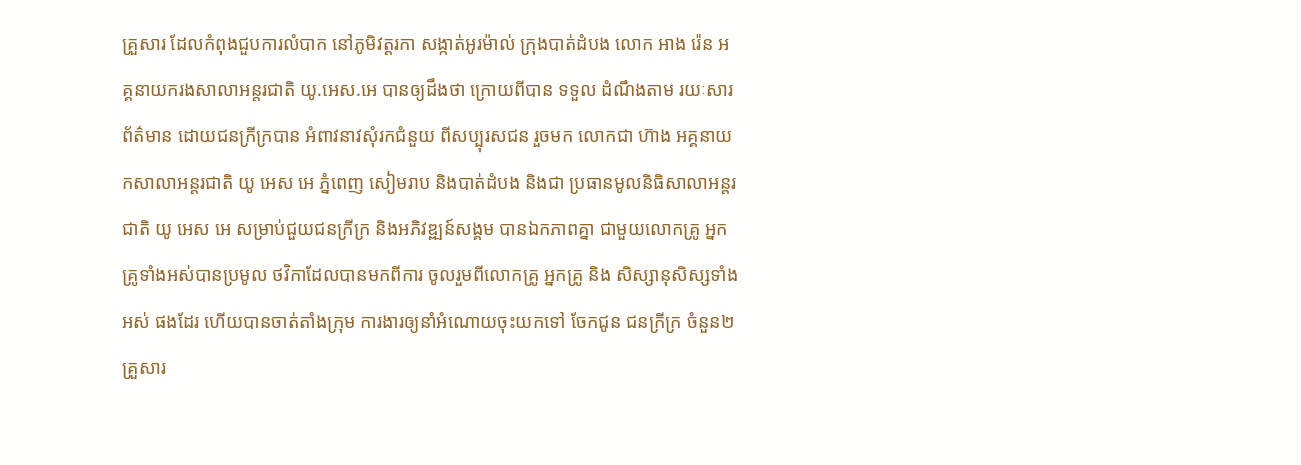គ្រួសារ ដែលកំពុងជួបការលំបាក នៅភូមិវត្តរកា សង្កាត់អូរម៉ាល់ ក្រុងបាត់ដំបង លោក អាង រ៉េន អគ្គនាយករងសាលាអន្តរជាតិ យូ.អេស.អេ បានឲ្យដឹងថា ក្រោយពីបាន ទទួល ដំណឹងតាម រយៈសារព័ត៌មាន ដោយជនក្រីក្របាន អំពាវនាវសុំរកជំនួយ ពីសប្បុរសជន រួចមក លោកជា ហ៊ាង អគ្គនាយកសាលាអន្តរជាតិ យូ អេស អេ ភ្នំពេញ សៀមរាប និងបាត់ដំបង និងជា ប្រធានមូលនិធិសាលាអន្តរជាតិ យូ អេស អេ សម្រាប់ជួយជនក្រីក្រ និងអភិវឌ្ឍន៍សង្គម បានឯកភាពគ្នា ជាមួយលោកគ្រូ អ្នកគ្រូទាំងអស់បានប្រមូល ថវិកាដែលបានមកពីការ ចូលរួមពីលោកគ្រូ អ្នកគ្រូ និង សិស្សានុសិស្សទាំងអស់ ផងដែរ ហើយបានចាត់តាំងក្រុម ការងារឲ្យនាំអំណោយចុះយកទៅ ចែកជូន ជនក្រីក្រ ចំនួន២គ្រួសារ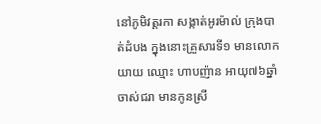នៅភូមិវត្តរកា សង្កាត់អូរម៉ាល់ ក្រុងបាត់ដំបង ក្នុងនោះគ្រួសារទី១ មានលោក យាយ ឈ្មោះ ហាបញ៉ាន អាយុ៧៦ឆ្នាំ ចាស់ជរា មានកូនស្រី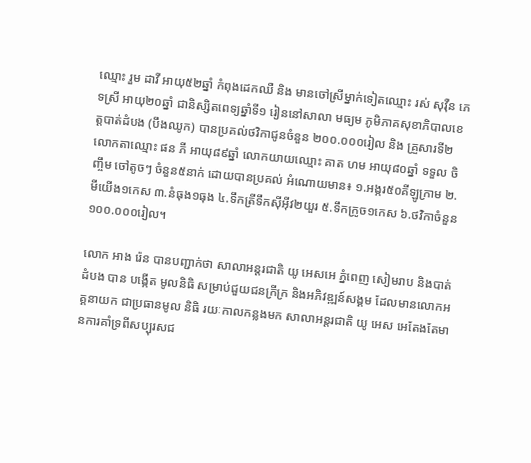ឈ្មោះ រួម ដាវី អាយុ៥២ឆ្នាំ កំពុងដេកឈឺ និង មានចៅស្រីម្នាក់ទៀតឈ្មោះ រស់ សុវ៉ឺន ភេទស្រី អាយុ២០ឆ្នាំ ជានិស្សិតពេទ្យឆ្នាំទី១ រៀននៅសាលា មធ្យម ភូមិភាគសុខាភិបាលខេត្តបាត់ដំបង (បឹងឈូក) បានប្រគល់ថវិកាជូនចំនួន ២០០.០០០រៀល និង គ្រួសារទី២ លោកតាឈ្មោះ ផន ភី អាយុ៨៩ឆ្នាំ លោកយាយឈ្មោះ គាត ហម អាយុ៨០ឆ្នាំ ទទួល ចិញ្ចឹម ចៅតូចៗ ចំនួន៥នាក់ ដោយបានប្រគល់ អំណោយមាន៖ ១.អង្ករ៥០គីឡូក្រាម ២.មីយើង១កេស ៣.នំធុង១ធុង ៤.ទឹកត្រីទឹកស៊ីអ៊ីវ២យួរ ៥.ទឹកក្រូច១កេស ៦.ថវិកាចំនួន១០០.០០០រៀល។

លោក អាង រ៉េន បានបញ្ជាក់ថា សាលាអន្តរជាតិ យូ អេសអេ ភ្នំពេញ សៀមរាប និងបាត់ដំបង បាន បង្កើត មូលនិធិ សម្រាប់ជួយជនក្រីក្រ និងអភិវឌ្ឍន៍សង្គម ដែលមានលោកអគ្គនាយក ជាប្រធានមូល និធិ រយៈកាលកន្លងមក សាលាអន្តរជាតិ យូ អេស អេតែងតែមានការគាំទ្រពីសប្បុរសជ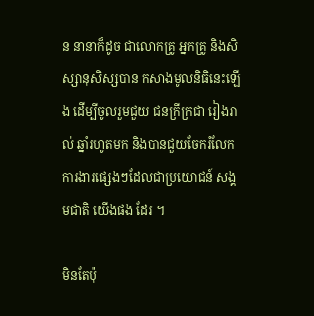ន នានាក៏ដូច ជាលោកគ្រូ អ្នកគ្រូ និងសិស្សានុសិស្សបាន កសាងមូលនិធិនេះឡើង ដើម្បីចូលរួមជួយ ជនក្រីក្រជា រៀងរាល់ ឆ្នាំរហូតមក និងបានជួយចែករំលែក ការងារផ្សេងៗដែលជាប្រយោជន៍ សង្គមជាតិ យើងផង ដែរ ។

មិនតែប៉ុ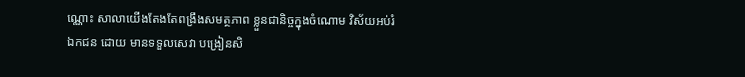ណ្ណោះ សាលាយើងតែងតែពង្រឹងសមត្ថភាព ខ្លួនជានិច្ចក្នុងចំណោម វិស័យអប់រំឯកជន ដោយ មានទទួលសេវា បង្រៀនសិ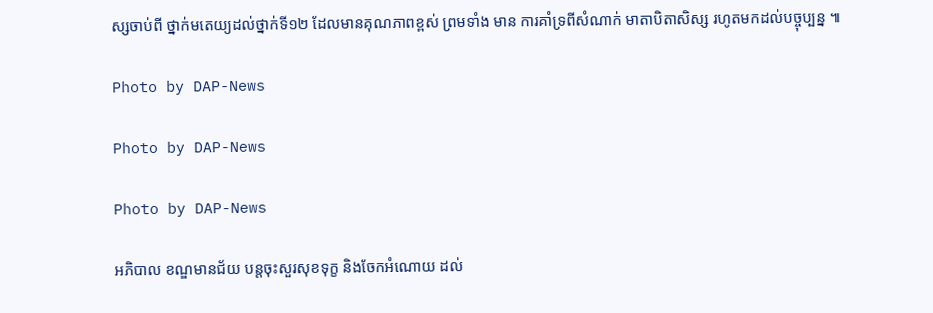ស្សចាប់ពី ថ្នាក់មតេយ្យដល់ថ្នាក់ទី១២ ដែលមានគុណភាពខ្ពស់ ព្រមទាំង មាន ការគាំទ្រពីសំណាក់ មាតាបិតាសិស្ស រហូតមកដល់បច្ចុប្បន្ន ៕

Photo by DAP-News

Photo by DAP-News

Photo by DAP-News

អភិបាល ខណ្ឌមានជ័យ បន្តចុះសួរសុខទុក្ខ និងចែកអំណោយ ដល់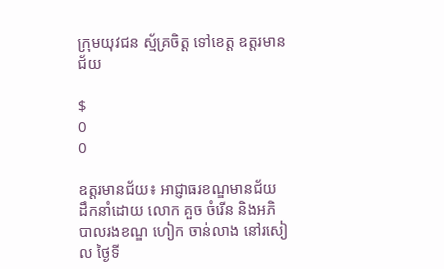ក្រុមយុវជន ស្ម័គ្រចិត្ត ទៅខេត្ត ឧត្តរមានជ័យ

$
0
0

ឧត្តរមានជ័យ៖ អាជ្ញាធរខណ្ឌមានជ័យ ដឹកនាំដោយ លោក គួច ចំរើន និងអភិបាលរងខណ្ឌ ហៀក ចាន់លាង នៅរសៀល ថ្ងៃទី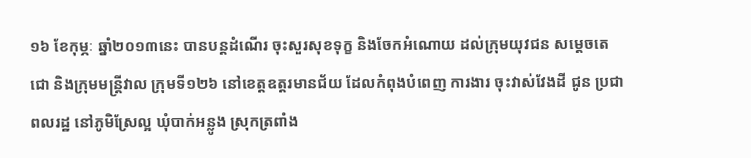១៦ ខែកុម្ភៈ ឆ្នាំ២០១៣នេះ បានបន្តដំណើរ ចុះសួរសុខទុក្ខ និងចែកអំណោយ ដល់ក្រុមយុវជន សម្តេចតេជោ និងក្រុមមន្រ្តីវាល ក្រុមទី១២៦ នៅខេត្តឧត្តរមានជ័យ ដែលកំពុងបំពេញ ការងារ ចុះវាស់វែងដី ជូន ប្រជាពលរដ្ឋ នៅភូមិស្រែល្អ ឃុំបាក់អន្លូង ស្រុកត្រពាំង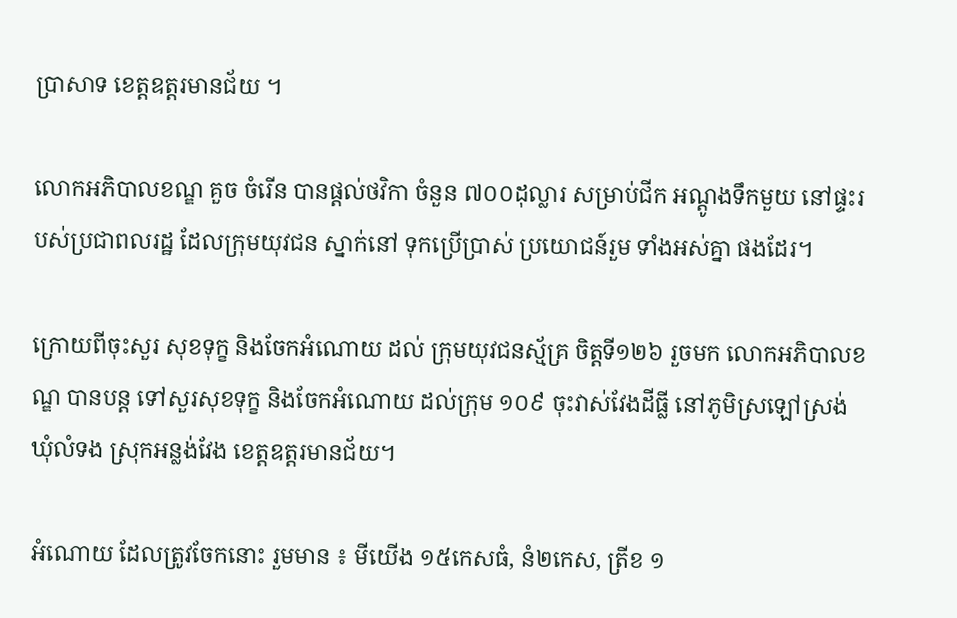ប្រាសាទ ខេត្តឧត្តរមានជ័យ ។

លោកអភិបាលខណ្ឌ គួច ចំរើន បានផ្តល់ថវិកា ចំនួន ៧០០ដុល្លារ សម្រាប់ជីក អណ្តូងទឹកមួយ នៅផ្ទះរបស់ប្រជាពលរដ្ឋ ដែលក្រុមយុវជន ស្នាក់នៅ ទុកប្រើប្រាស់ ប្រយោជន៍រួម ទាំងអស់គ្នា ផងដែរ។

ក្រោយពីចុះសួរ សុខទុក្ខ និងចែកអំណោយ ដល់ ក្រុមយុវជនស្ម័គ្រ ចិត្តទី១២៦ រួចមក លោកអភិបាលខណ្ឌ បានបន្ត ទៅសួរសុខទុក្ខ និងចែកអំណោយ ដល់ក្រុម ១០៩ ចុះវាស់វែងដីធ្លី នៅភូមិស្រឡៅស្រង់ ឃុំលំទង ស្រុកអន្លង់វែង ខេត្តឧត្តរមានជ័យ។

អំណោយ ដែលត្រូវចែកនោះ រួមមាន ៖ មីយើង ១៥កេសធំ, នំ២កេស, ត្រីខ ១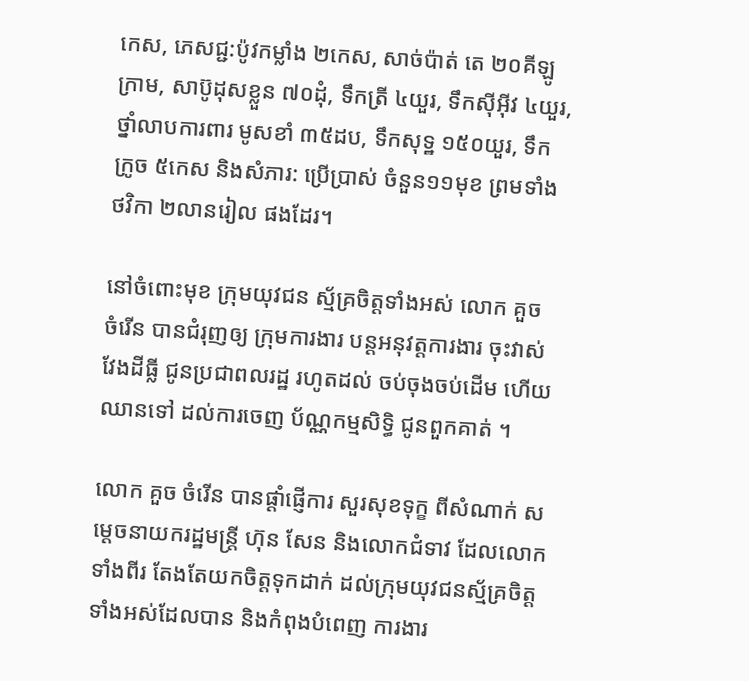កេស, ភេសជ្ជ:ប៉ូវកម្លាំង ២កេស, សាច់ប៉ាត់ តេ ២០គីឡូក្រាម, សាប៊ូដុសខ្លួន ៧០ដុំ, ទឹកត្រី ៤យួរ, ទឹកស៊ីអ៊ីវ ៤យួរ, ថ្នាំលាបការពារ មូសខាំ ៣៥ដប, ទឹកសុទ្ឋ ១៥០យួរ, ទឹកក្រូច ៥កេស និងសំភារ: ប្រើប្រាស់ ចំនួន១១មុខ ព្រមទាំង ថវិកា ២លានរៀល ផងដែរ។

នៅចំពោះមុខ ក្រុមយុវជន ស្ម័គ្រចិត្តទាំងអស់ លោក គួច ចំរើន បានជំរុញឲ្យ ក្រុមការងារ បន្តអនុវត្តការងារ ចុះវាស់វែងដីធ្លី ជូនប្រជាពលរដ្ឋ រហូតដល់ ចប់ចុងចប់ដើម ហើយឈានទៅ ដល់ការចេញ ប័ណ្ណកម្មសិទ្ធិ ជូនពួកគាត់ ។

លោក គួច ចំរើន បានផ្តាំផ្ញើការ សួរសុខទុក្ខ ពីសំណាក់ សម្តេចនាយករដ្ឋមន្រ្តី ហ៊ុន សែន និងលោកជំទាវ ដែលលោក ទាំងពីរ តែងតែយកចិត្តទុកដាក់ ដល់ក្រុមយុវជនស្ម័គ្រចិត្ត ទាំងអស់ដែលបាន និងកំពុងបំពេញ ការងារ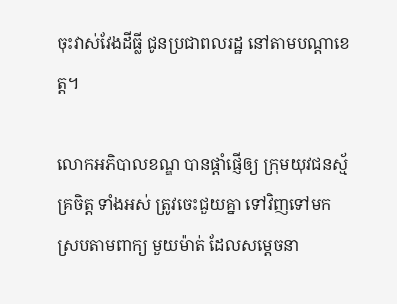ចុះវាស់វែងដីធ្លី ជូនប្រជាពលរដ្ឋ នៅតាមបណ្តាខេត្ត។

លោកអភិបាលខណ្ឌ បានផ្តាំផ្ញើឲ្យ ក្រុមយុវជនស្ម័គ្រចិត្ត ទាំងអស់ ត្រូវចេះជួយគ្នា ទៅវិញទៅមក ស្របតាមពាក្យ មួយម៉ាត់ ដែលសម្តេចនា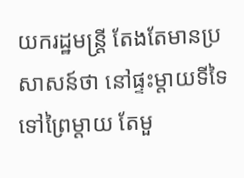យករដ្ឋមន្រ្តី តែងតែមានប្រសាសន៍ថា នៅផ្ទះម្តាយទីទៃ ទៅព្រៃម្តាយ តែមួ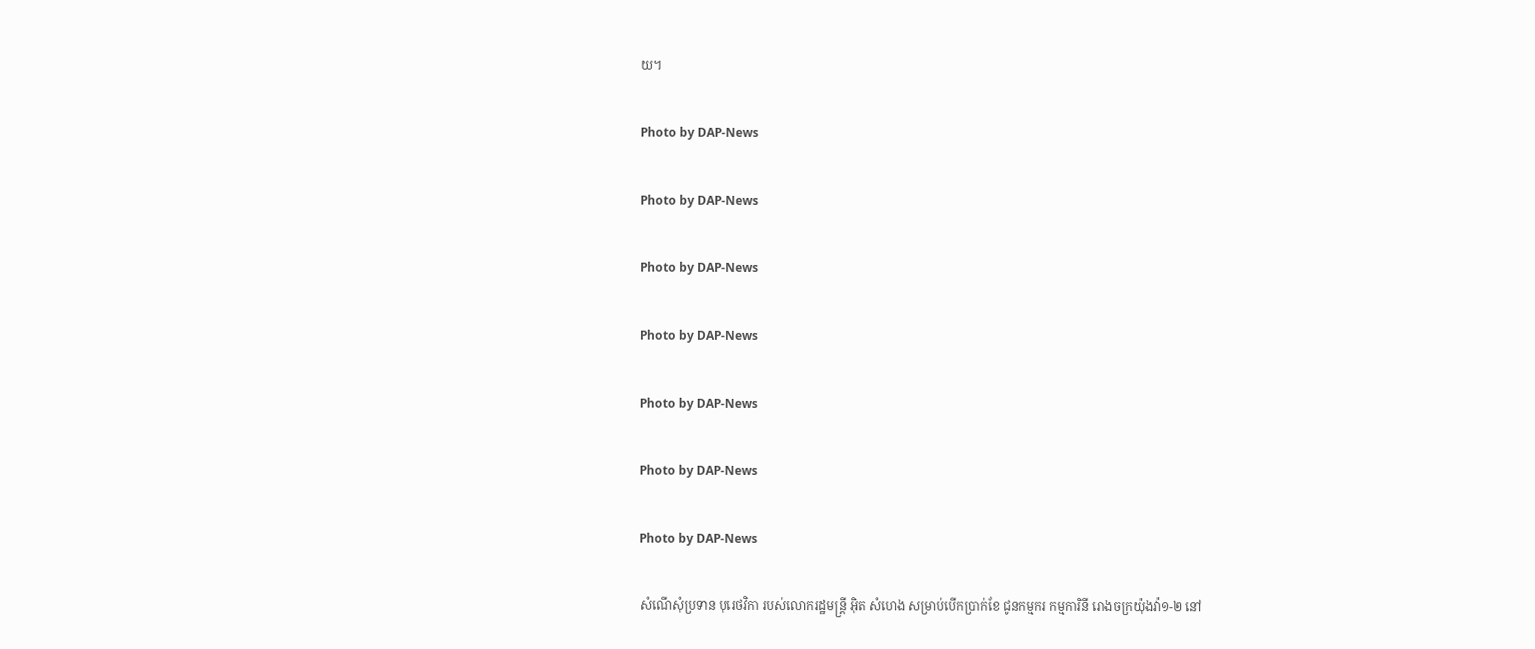យ។

Photo by DAP-News

Photo by DAP-News

Photo by DAP-News

Photo by DAP-News

Photo by DAP-News

Photo by DAP-News

Photo by DAP-News

សំណើសុំប្រទាន បុរេថវិកា របស់លោករដ្ឋមន្រ្តី អ៊ិត សំហេង សម្រាប់បើកប្រាក់ខែ ជូនកម្មករ កម្មការិនី រោងចក្រយ៉ុងវ៉ា១-២ នៅ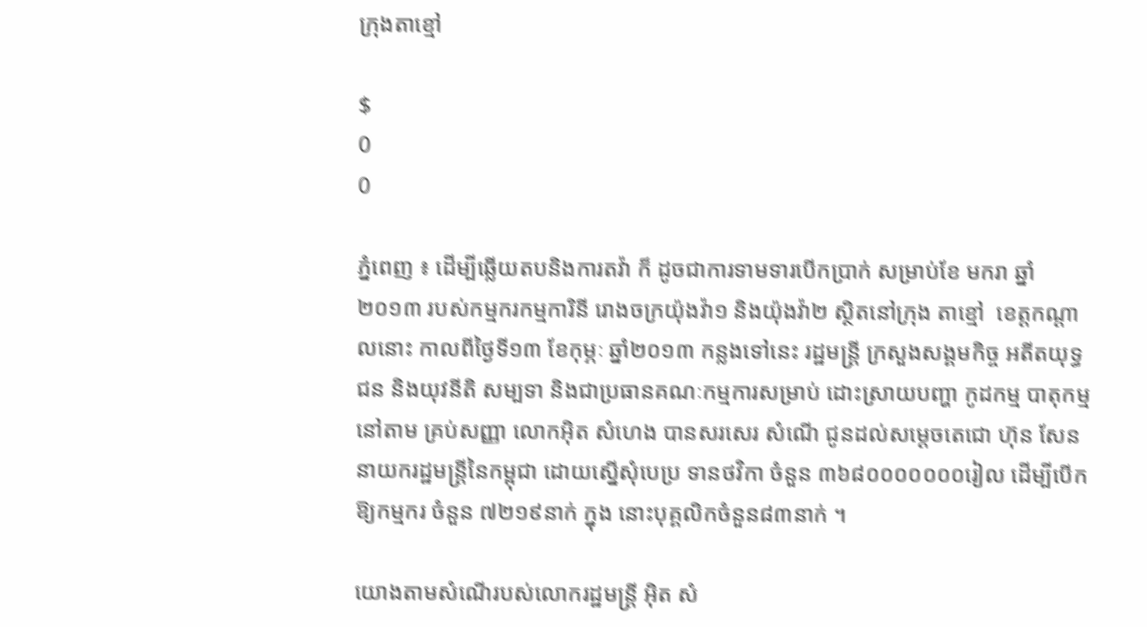ក្រុងតាខ្មៅ

$
0
0

ភ្នំពេញ ៖ ដើម្បីឆ្លើយតបនិងការតវ៉ា ក៏ ដូចជាការទាមទារបើកប្រាក់ សម្រាប់ខែ មករា ឆ្នាំ២០១៣ របស់កម្មករកម្មការិនី រោងចក្រយ៉ុងវ៉ា១ និងយ៉ុងវ៉ា២ ស្ថិតនៅក្រុង តាខ្មៅ  ខេត្ដកណ្ដាលនោះ កាលពីថ្ងៃទី១៣ ខែកុម្ភៈ ឆ្នាំ២០១៣ កន្លងទៅនេះ រដ្ឋមន្ដ្រី ក្រសួងសង្គមកិច្ច អតីតយុទ្ធជន និងយុវនីតិ សម្បទា និងជាប្រធានគណៈកម្មការសម្រាប់ ដោះស្រាយបញ្ហា កូដកម្ម បាតុកម្ម នៅតាម គ្រប់សញ្ញា លោកអ៊ិត សំហេង បានសរសេរ សំណើ ជូនដល់សម្ដេចតេជោ ហ៊ុន សែន នាយករដ្ឋមន្ដ្រីនៃកម្ពុជា ដោយស្នើសុំបេប្រ ទានថវិកា ចំនួន ៣៦៨០០០០០០០រៀល ដើម្បីបើកឱ្យកម្មករ ចំនួន ៧២១៩នាក់ ក្នុង នោះបុគ្គលិកចំនួន៨៣នាក់ ។

យោងតាមសំណើរបស់លោករដ្ឋមន្ដ្រី អ៊ិត សំ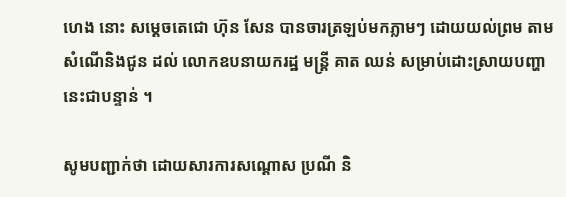ហេង នោះ សម្ដេចតេជោ ហ៊ុន សែន បានចារត្រឡប់មកភ្លាមៗ ដោយយល់ព្រម តាមសំណើនិងជូន ដល់ លោកឧបនាយករដ្ឋ មន្ដ្រី គាត ឈន់ សម្រាប់ដោះស្រាយបញ្ហា នេះជាបន្ទាន់ ។

សូមបញ្ជាក់ថា ដោយសារការសណ្ដោស ប្រណី និ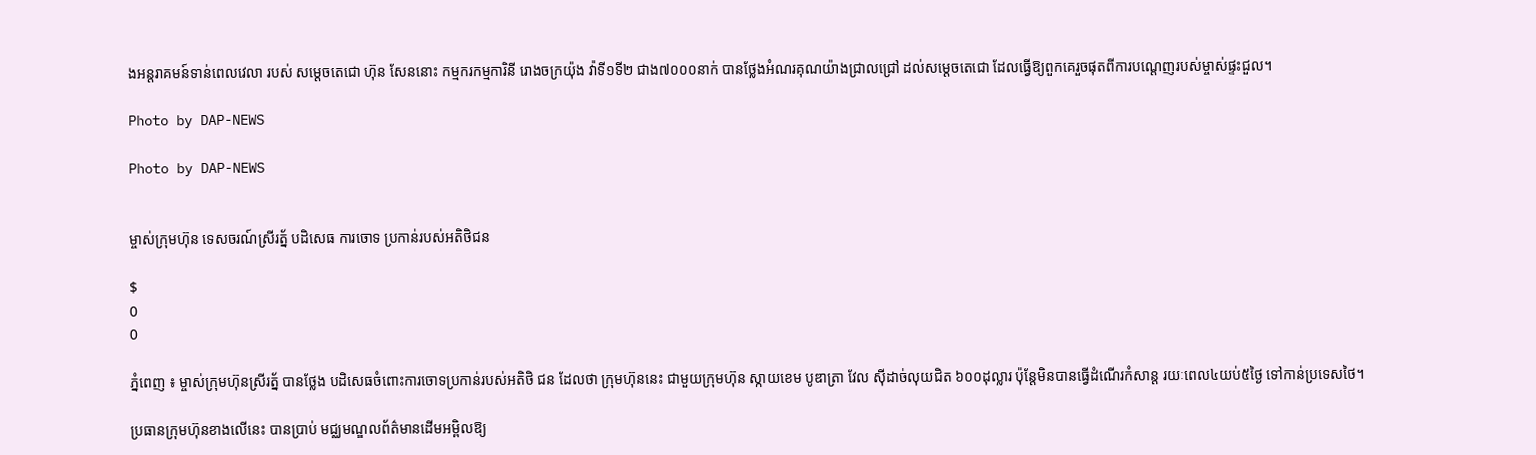ងអន្ដរាគមន៍ទាន់ពេលវេលា របស់ សម្ដេចតេជោ ហ៊ុន សែននោះ កម្មករកម្មការិនី រោងចក្រយ៉ុង វ៉ាទី១ទី២ ជាង៧០០០នាក់ បានថ្លែងអំណរគុណយ៉ាងជ្រាលជ្រៅ ដល់សម្ដេចតេជោ ដែលធ្វើឱ្យពួកគេរួចផុតពីការបណ្ដេញរបស់ម្ចាស់ផ្ទះជួល។

Photo by DAP-NEWS

Photo by DAP-NEWS


ម្ចាស់ក្រុមហ៊ុន ទេសចរណ៍ស្រីរត្ន័ បដិសេធ ការចោទ ប្រកាន់របស់អតិថិជន

$
0
0

ភ្នំពេញ ៖ ម្ចាស់ក្រុមហ៊ុនស្រីរត្ន័ បានថ្លែង បដិសេធចំពោះការចោទប្រកាន់របស់អតិថិ ជន ដែលថា ក្រុមហ៊ុននេះ ជាមួយក្រុមហ៊ុន ស្កាយខេម បូឌាត្រា វែល ស៊ីដាច់លុយជិត ៦០០ដុល្លារ ប៉ុន្ដែមិនបានធ្វើដំណើរកំសាន្ដ រយៈពេល៤យប់៥ថ្ងៃ ទៅកាន់ប្រទេសថៃ។

ប្រធានក្រុមហ៊ុនខាងលើនេះ បានប្រាប់ មជ្ឈមណ្ឌលព័ត៌មានដើមអម្ពិលឱ្យ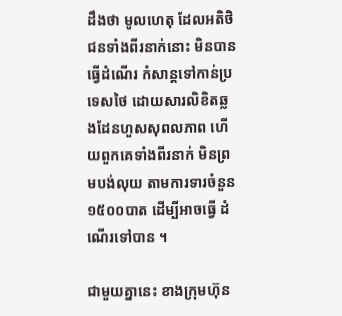ដឹងថា មូលហេតុ ដែលអតិថិជនទាំងពីរនាក់នោះ មិនបានធ្វើដំណើរ កំសាន្ដទៅកាន់ប្រទេសថៃ ដោយសារលិខិតឆ្លងដែនហួសសុពលភាព ហើយពួកគេទាំងពីរនាក់ មិនព្រមបង់លុយ តាមការទារចំនួន១៥០០បាត ដើម្បីអាចធ្វើ ដំណើរទៅបាន ។

ជាមួយគ្នានេះ ខាងក្រុមហ៊ុន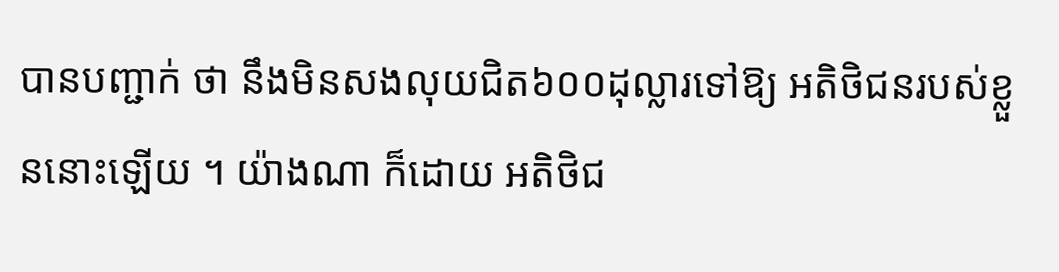បានបញ្ជាក់ ថា នឹងមិនសងលុយជិត៦០០ដុល្លារទៅឱ្យ អតិថិជនរបស់ខ្លួននោះឡើយ ។ យ៉ាងណា ក៏ដោយ អតិថិជ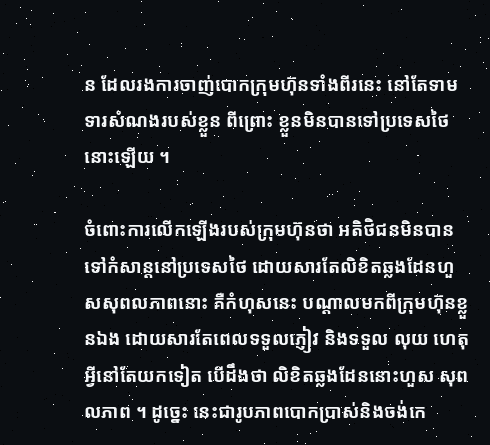ន ដែលរងការចាញ់បោកក្រុមហ៊ុនទាំងពីរនេះ នៅតែទាមទារសំណងរបស់ខ្លួន ពីព្រោះ ខ្លួនមិនបានទៅប្រទេសថៃនោះឡើយ ។

ចំពោះការលើកឡើងរបស់ក្រុមហ៊ុនថា អតិថិជនមិនបានទៅកំសាន្ដនៅប្រទេសថៃ ដោយសារតែលិខិតឆ្លងដែនហួសសុពលភាពនោះ គឺកំហុសនេះ បណ្ដាលមកពីក្រុមហ៊ុនខ្លួនឯង ដោយសារតែពេលទទួលភ្ញៀវ និងទទួល លុយ ហេតុអ្វីនៅតែយកទៀត បើដឹងថា លិខិតឆ្លងដែននោះហួស សុពលភាព ។ ដូច្នេះ នេះជារូបភាពបោកប្រាស់និងចង់កេ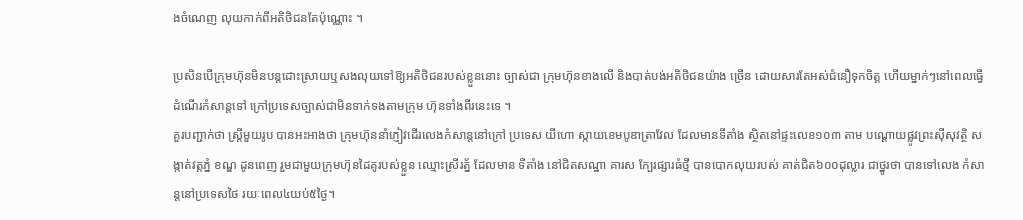ងចំណេញ លុយកាក់ពីអតិថិជនតែប៉ុណ្ណោះ ។

ប្រសិនបើក្រុមហ៊ុនមិនបន្ដដោះស្រាយឬសងលុយទៅឱ្យអតិថិជនរបស់ខ្លួននោះ ច្បាស់ជា ក្រុមហ៊ុនខាងលើ និងបាត់បង់អតិថិជនយ៉ាង ច្រើន ដោយសារតែអស់ជំនឿទុកចិត្ដ ហើយម្នាក់ៗនៅពេលធ្វើដំណើរកំសាន្ដទៅ ក្រៅប្រទេសច្បាស់ជាមិនទាក់ទងតាមក្រុម ហ៊ុនទាំងពីរនេះទេ ។
គួរបញ្ជាក់ថា ស្ដ្រីមួយរូប បានអះអាងថា ក្រុមហ៊ុននាំភ្ញៀវដើរលេងកំសាន្ដនៅក្រៅ ប្រទេស យីហោ ស្កាយខេមបូឌាត្រាវែល ដែលមានទីតាំង ស្ថិតនៅផ្ទះលេខ១០៣ តាម បណ្ដោយផ្លូវព្រះស៊ីសុវត្ថិ សង្កាត់វត្ដភ្នំ ខណ្ឌ ដូនពេញ រួមជាមួយក្រុមហ៊ុនដៃគូរបស់ខ្លួន ឈ្មោះស្រីរត្ន័ ដែលមាន ទីតាំង នៅជិតសណ្ឋា គារស ក្បែរផ្សារធំថ្មី បានបោកលុយរបស់ គាត់ជិត៦០០ដុល្លារ ជាថ្នូរថា បានទៅលេង កំសាន្ដនៅប្រទេសថៃ រយៈពេល៤យប់៥ថ្ងៃ។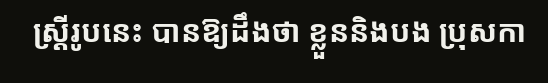ស្ដ្រីរូបនេះ បានឱ្យដឹងថា ខ្លួននិងបង ប្រុសកា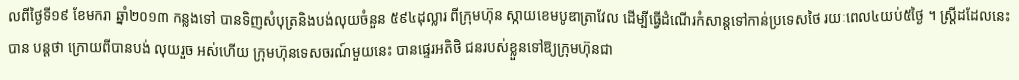លពីថ្ងៃទី១៩ ខែមករា ឆ្នាំ២០១៣ កន្លងទៅ បានទិញសំបុត្រនិងបង់លុយចំនួន ៥៩៤ដុល្លារ ពីក្រុមហ៊ុន ស្កាយខេមបូឌាត្រាវែល ដើម្បីធ្វើដំណើរកំសាន្ដទៅកាន់ប្រទេសថៃ រយៈពេល៤យប់៥ថ្ងៃ ។ ស្ដ្រីដដែលនេះ បាន បន្ដថា ក្រោយពីបានបង់ លុយរួច អស់ហើយ ក្រុមហ៊ុនទេសចរណ៍មួយនេះ បានផ្ទេរអតិថិ ជនរបស់ខ្លួនទៅឱ្យក្រុមហ៊ុនជា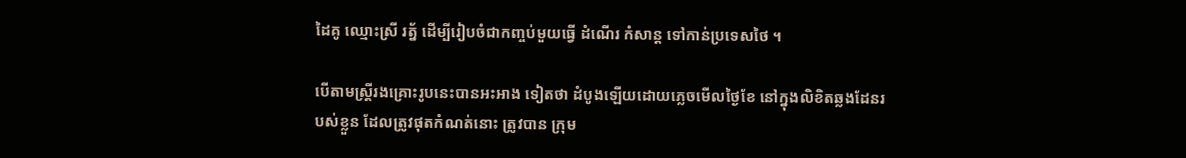ដៃគូ ឈ្មោះស្រី រត្ន័ ដើម្បីរៀបចំជាកញ្ចប់មួយធ្វើ ដំណើរ កំសាន្ដ ទៅកាន់ប្រទេសថៃ ។

បើតាមស្ដ្រីរងគ្រោះរូបនេះបានអះអាង ទៀតថា ដំបូងឡើយដោយភ្លេចមើលថ្ងៃខែ នៅក្នុងលិខិតឆ្លងដែនរបស់ខ្លួន ដែលត្រូវផុតកំណត់នោះ ត្រូវបាន ក្រុម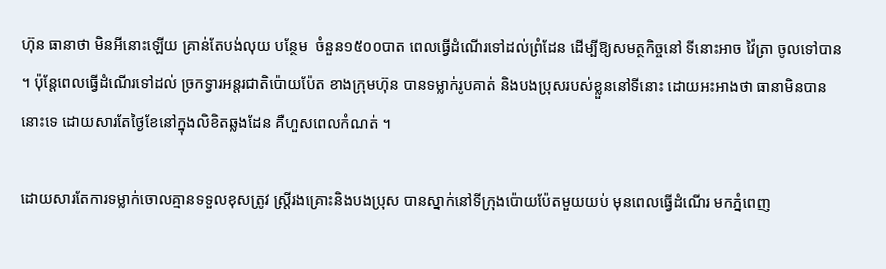ហ៊ុន ធានាថា មិនអីនោះឡើយ គ្រាន់តែបង់លុយ បន្ថែម  ចំនួន១៥០០បាត ពេលធ្វើដំណើរទៅដល់ព្រំដែន ដើម្បីឱ្យសមត្ថកិច្ចនៅ ទីនោះអាច វ៉ៃត្រា ចូលទៅបាន ។ ប៉ុន្ដែពេលធ្វើដំណើរទៅដល់ ច្រកទ្វារអន្ដរជាតិប៉ោយប៉ែត ខាងក្រុមហ៊ុន បានទម្លាក់រូបគាត់ និងបងប្រុសរបស់ខ្លួននៅទីនោះ ដោយអះអាងថា ធានាមិនបាននោះទេ ដោយសារតែថ្ងៃខែនៅក្នុងលិខិតឆ្លងដែន គឺហួសពេលកំណត់ ។

ដោយសារតែការទម្លាក់ចោលគ្មានទទួលខុសត្រូវ ស្ដ្រីរងគ្រោះនិងបងប្រុស បានស្នាក់នៅទីក្រុងប៉ោយប៉ែតមួយយប់ មុនពេលធ្វើដំណើរ មកភ្នំពេញ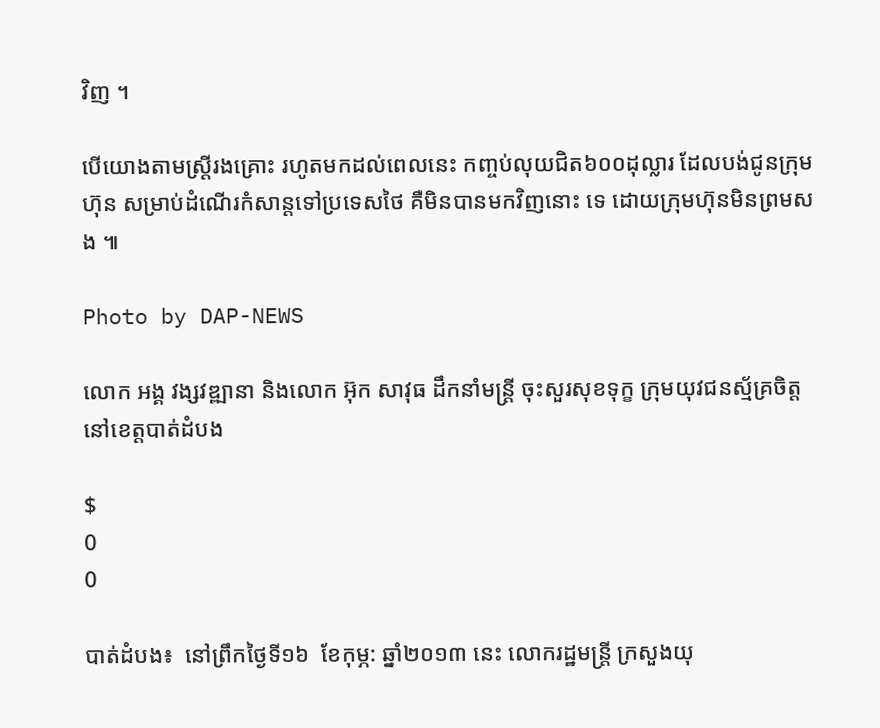វិញ ។

បើយោងតាមស្ដ្រីរងគ្រោះ រហូតមកដល់ពេលនេះ កញ្ចប់លុយជិត៦០០ដុល្លារ ដែលបង់ជូនក្រុមហ៊ុន សម្រាប់ដំណើរកំសាន្ដទៅប្រទេសថៃ គឺមិនបានមកវិញនោះ ទេ ដោយក្រុមហ៊ុនមិនព្រមសង ៕

Photo by DAP-NEWS

លោក អង្គ វង្សវឌ្ឍានា និងលោក អ៊ុក សាវុធ ដឹកនាំមន្រ្តី ចុះសួរសុខទុក្ខ ក្រុមយុវជនស្ម័គ្រចិត្ត នៅខេត្តបាត់ដំបង

$
0
0

បាត់ដំបង៖  នៅព្រឹកថ្ងៃទី១៦  ខែកុម្ភ: ឆ្នាំ២០១៣ នេះ លោករដ្ឋមន្ត្រី ក្រសួងយុ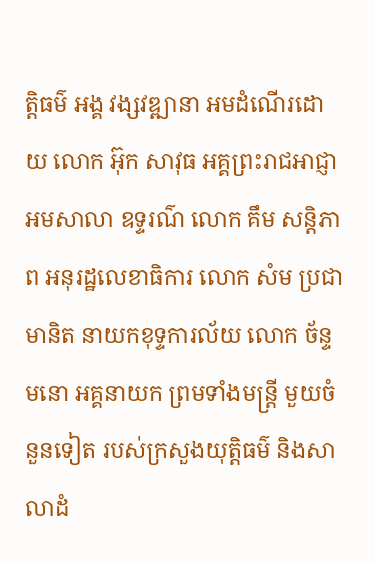ត្តិធម៌ អង្គ វង្សវឌ្ឍានា អមដំណើរដោយ លោក អ៊ុក សាវុធ អគ្គព្រះរាជអាជ្ញា អមសាលា ឧទ្ទរណ៌ លោក គឹម សន្តិភាព អនុរដ្ឋលេខាធិការ លោក សំម ប្រជាមានិត នាយកខុទ្ទការល័យ លោក ច័ន្ទ មនោ អគ្គនាយក ព្រមទាំងមន្រ្តី មួយចំនួនទៀត របស់ក្រសួងយុត្តិធម៌ និងសាលាដំ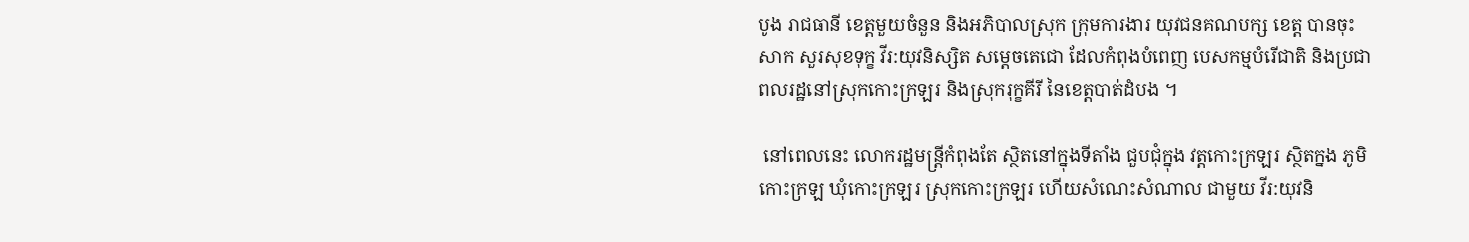បូង រាជធានី ខេត្តមួយចំនួន និងអភិបាលស្រុក ក្រុមការងារ យុវជនគណបក្ស ខេត្ត បានចុះសាក សួរសុខទុក្ខ វីរ:យុវនិស្សិត សម្តេចតេជោ ដែលកំពុងបំពេញ បេសកម្មបំរើជាតិ និងប្រជាពលរដ្ឋនៅស្រុកកោះក្រឡរ និងស្រុករុក្ខគីរី នៃខេត្តបាត់ដំបង ។

 នៅពេលនេះ លោករដ្ឋមន្ត្រីកំពុងតែ ស្ថិតនៅក្នុងទីតាំង ជួបជុំក្នុង វត្តកោះក្រឡរ ស្ថិតក្នង ភូមិកោះក្រឡ ឃុំកោះក្រឡរ ស្រុកកោះក្រឡរ ហើយសំណេះសំណាល ជាមួយ វីរ:យុវនិ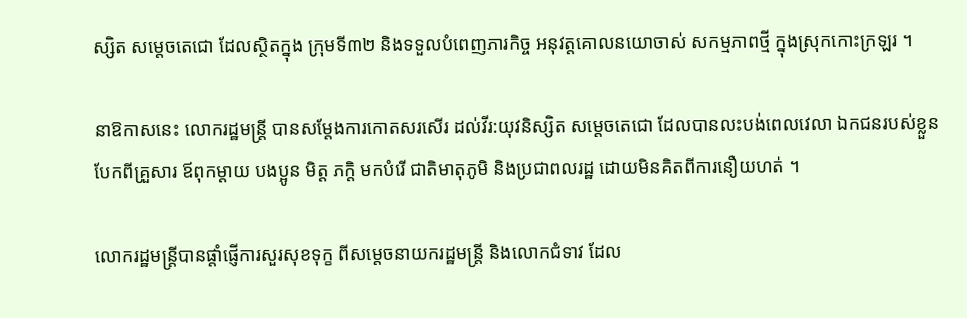ស្សិត សម្តេចតេជោ ដែលស្ថិតក្នុង ក្រុមទី៣២ និងទទួលបំពេញភារកិច្ច អនុវត្តគោលនយោចាស់ សកម្មភាពថ្មី ក្នុងស្រុកកោះក្រឡរ ។

នាឱកាសនេះ លោករដ្ឋមន្ត្រី បានសម្តែងការកោតសរសើរ ដល់វីរ:យុវនិស្សិត សម្តេចតេជោ ដែលបានលះបង់ពេលវេលា ឯកជនរបស់ខ្លួន បែកពីគ្រួសារ ឪពុកម្តាយ បងប្អូន មិត្ត ភក្តិ មកបំរើ ជាតិមាតុភូមិ និងប្រជាពលរដ្ឋ ដោយមិនគិតពីការនឿយហត់ ។

លោករដ្ឋមន្រ្តីបានផ្តាំផ្ញើការសួរសុខទុក្ខ ពីសម្តេចនាយករដ្ឋមន្រ្តី និងលោកជំទាវ ដែល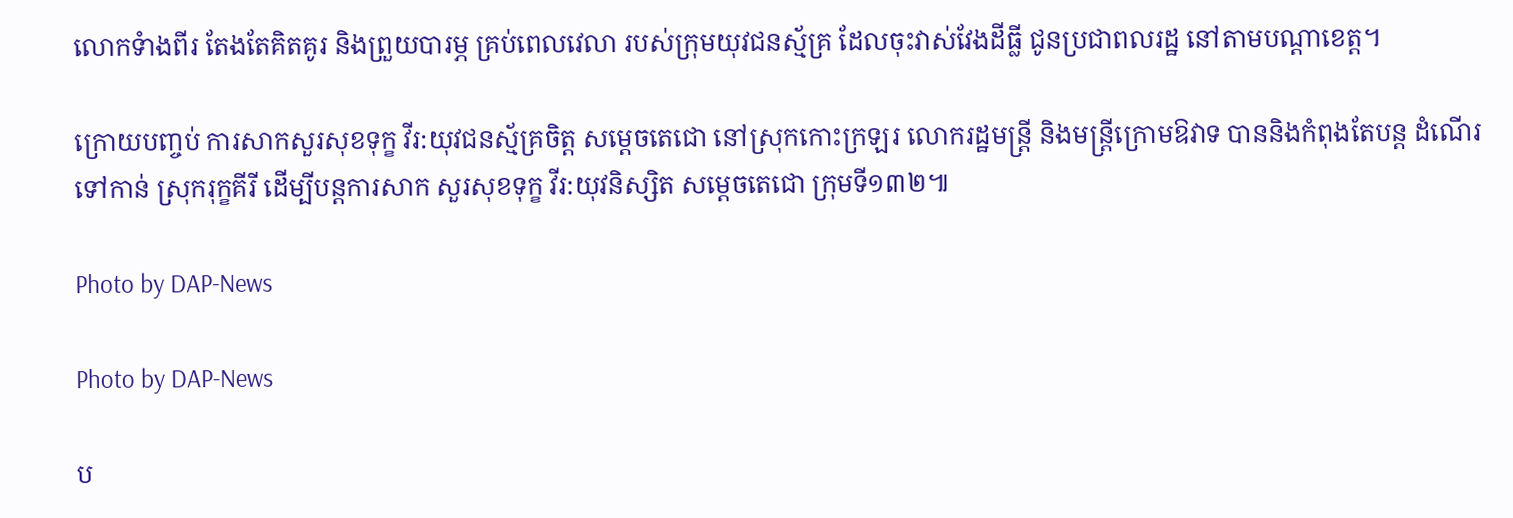លោកទំាងពីរ តែងតែគិតគូរ និងព្រួយបារម្ភ គ្រប់ពេលវេលា របស់ក្រុមយុវជនស្ម័គ្រ ដែលចុះវាស់វែងដីធ្លី ជូនប្រជាពលរដ្ឋ នៅតាមបណ្តាខេត្ត។

ក្រោយបញ្ចប់ ការសាកសួរសុខទុក្ខ វីរ:យុវជនស្ម័គ្រចិត្ត សម្តេចតេជោ នៅស្រុកកោះក្រឡរ លោករដ្ឋមន្រ្តី និងមន្រ្តីក្រោមឱវាទ បាននិងកំពុងតែបន្ត ដំណើរ ទៅកាន់ ស្រុករុក្ខគីរី ដើម្បីបន្តការសាក សួរសុខទុក្ខ វីរ:យុវនិស្សិត សម្តេចតេជោ ក្រុមទី១៣២៕

Photo by DAP-News

Photo by DAP-News

ប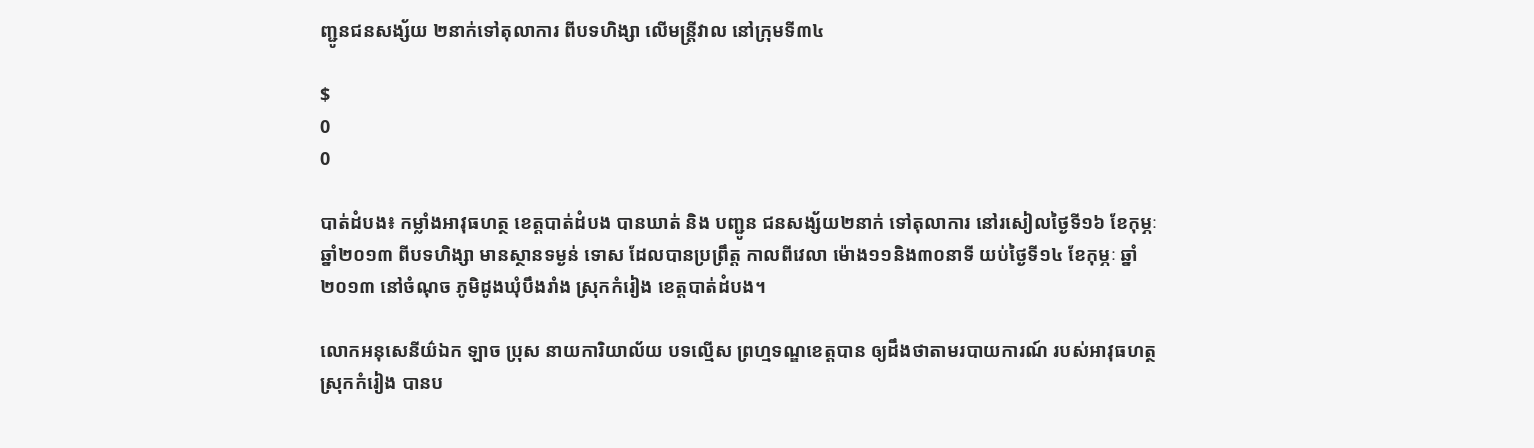ញ្ជូនជនសង្ស័យ ២នាក់ទៅតុលាការ ពីបទហិង្សា លើមន្រ្តីវាល នៅក្រុមទី៣៤

$
0
0

បាត់ដំបង៖ កម្លាំងអាវុធហត្ថ ខេត្តបាត់ដំបង បានឃាត់ និង បញ្ជូន ជនសង្ស័យ២នាក់ ទៅតុលាការ នៅរសៀលថ្ងៃទី១៦ ខែកុម្ភៈ ឆ្នាំ២០១៣ ពីបទហិង្សា មានស្ថានទម្ងន់ ទោស ដែលបានប្រព្រឹត្ត កាលពីវេលា ម៉ោង១១និង៣០នាទី យប់ថ្ងៃទី១៤ ខែកុម្ភៈ ឆ្នាំ២០១៣ នៅចំណុច ភូមិដូងឃុំបឹងរាំង ស្រុកកំរៀង ខេត្តបាត់ដំបង។

លោកអនុសេនីយ៌ឯក ឡាច ប្រុស នាយការិយាល័យ បទល្មើស ព្រហ្មទណ្ឌខេត្តបាន ឲ្យដឹងថាតាមរបាយការណ៍ របស់អាវុធហត្ថ ស្រុកកំរៀង បានប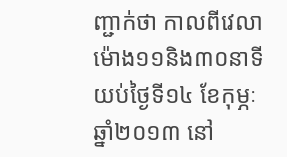ញ្ជាក់ថា កាលពីវេលាម៉ោង១១និង៣០នាទី យប់ថ្ងៃទី១៤ ខែកុម្ភៈ ឆ្នាំ២០១៣ នៅ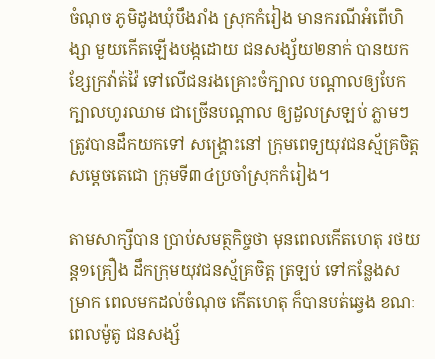ចំណុច ភូមិដូងឃុំបឹងរាំង ស្រុកកំរៀង មានករណីអំពើហិង្សា មួយកើតឡើងបង្កដោយ ជនសង្ស័យ២នាក់ បានយកខ្សែក្រវ៉ាត់វ៉ៃ ទៅលើជនរងគ្រោះចំក្បាល បណ្តាលឲ្យបែកក្បាលហូរឈាម ជាច្រើនបណ្តាល ឲ្យដួលស្រឡប់ ភ្លាមៗ ត្រូវបានដឹកយកទៅ សង្រ្គោះនៅ ក្រុមពេទ្យយុវជនស្ម័គ្រចិត្ត សម្តេចតេជោ ក្រុមទី៣៤ប្រចាំស្រុកកំរៀង។

តាមសាក្សីបាន ប្រាប់សមត្ថកិច្ចថា មុនពេលកើតហេតុ រថយន្ត១គ្រឿង ដឹកក្រុមយុវជនស្ម័គ្រចិត្ត ត្រឡប់ ទៅកន្លែងសម្រាក ពេលមកដល់ចំណុច កើតហេតុ ក៏បានបត់ឆ្វេង ខណៈពេលម៉ូតូ ជនសង្ស័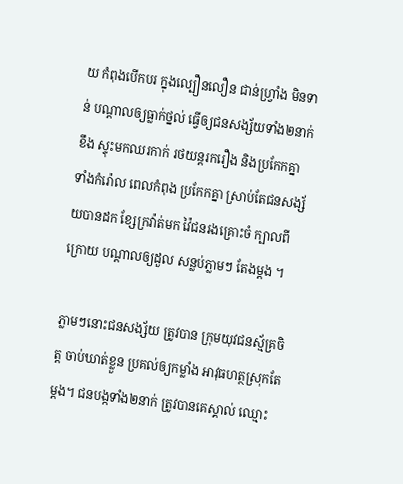យ កំពុងបើកបរ ក្នុងល្បឿនលឿន ជាន់ហ្រ្វាំង មិនទាន់ បណ្តាលឲ្យធ្លាក់ថ្នល់ ធ្វើឲ្យជនសង្ស័យទាំង២នាក់ ខឹង ស្ទុះមកឈរកាក់ រថយន្តរករឿង និងប្រកែកគ្នា ទាំងកំរ៉ោល ពេលកំពុង ប្រកែកគ្នា ស្រាប់តែជនសង្ស័យបានដក ខ្សែក្រវ៉ាត់មក វ៉ៃជនរងគ្រោះចំ ក្បាលពីក្រោយ បណ្តាលឲ្យដួល សន្លប់ភ្លាមៗ តែងម្តង ។

ភ្លាមៗនោះជនសង្ស័យ ត្រូវបាន ក្រុមយុវជនស្ម័គ្រចិត្ត ចាប់ឃាត់ខ្លួន ប្រគល់ឲ្យកម្លាំង អាវុធហត្ថស្រុកតែម្តង។ ជនបង្កទាំង២នាក់ ត្រូវបានគេស្គាល់ ឈ្មោះ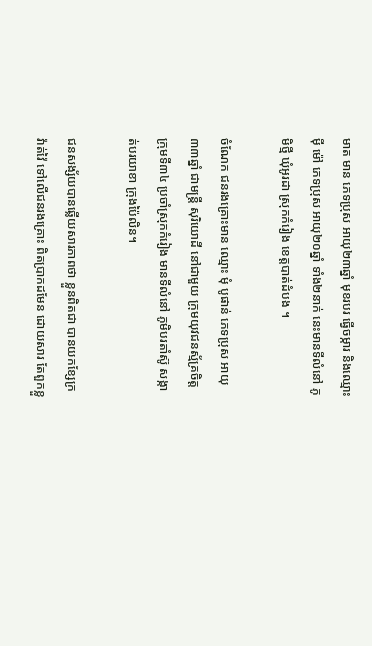មាត មាន ភេទប្រុស អាយុ២៣ឆ្នាំ មុខរបរ ធ្វើចម្ការ និងឈ្មោះ ម៉ី ម៉ៅ ភេទប្រុស អាយុ២០ឆ្នាំ ទាំង២នាក់ នេះមានទីលំនៅ ភូមិថ្មី ឃុំអូរដា ស្រុកកំរៀង ខេត្តបាត់ដំបង ។

ចំណែក ជនរងគ្រោះមាន ឈ្មោះ មុំ បូផាន់ ភេទប្រុស អាយុ៣៣ឆ្នាំ ជាមន្រ្តី សុរិយោដី នៅជាមួយ ក្រុមយុវជនស្ម័គ្រចិត្ត ក្រុមទី៣៤ ប្រចាំស្រុកកំរៀង មានទីលំនៅ ភូមិបរតាំស៊ូ សង្កាត់បរយាខា ក្រុងប៉ៃលិន។

ជនសង្ស័យបានឆ្លើយសារភាពថា ខ្លួនពិតជា បានយកខ្សែក្រវ៉ាត់វ៉ៃ ទៅលើជនរងគ្រោះ ពិតប្រាកដមែន ដោយសារ តែពួកខ្លួ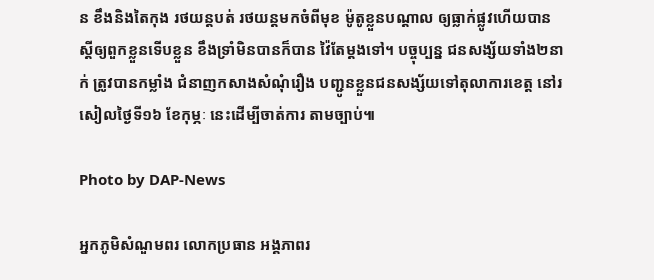ន ខឹងនិងតៃកុង រថយន្តបត់ រថយន្តមកចំពីមុខ ម៉ូតូខ្លួនបណ្តាល ឲ្យធ្លាក់ផ្លូវហើយបាន ស្តីឲ្យពួកខ្លួនទើបខ្លួន ខឹងទ្រាំមិនបានក៏បាន វ៉ៃតែម្តងទៅ។ បច្ចុប្បន្ន ជនសង្ស័យទាំង២នាក់ ត្រូវបានកម្លាំង ជំនាញកសាងសំណុំរឿង បញ្ជូនខ្លួនជនសង្ស័យទៅតុលាការខេត្ត នៅរសៀលថ្ងៃទី១៦ ខែកុម្ភៈ នេះដើម្បីចាត់ការ តាមច្បាប់៕

Photo by DAP-News

អ្នកភូមិសំណួមពរ លោកប្រធាន អង្គភាពរ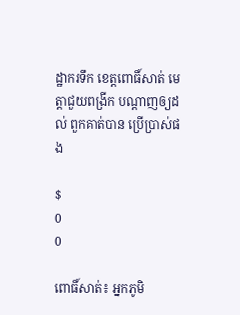ដ្ឋាករទឹក ខេត្តពោធិ៍សាត់ មេត្តាជួយពង្រីក បណ្តាញឲ្យដល់ ពួកគាត់បាន ប្រើប្រាស់ផង

$
0
0

ពោធិ៍សាត់៖ អ្នកភូមិ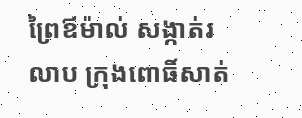ព្រៃឪម៉ាល់ សង្កាត់រលាប ក្រុងពោធិ៍សាត់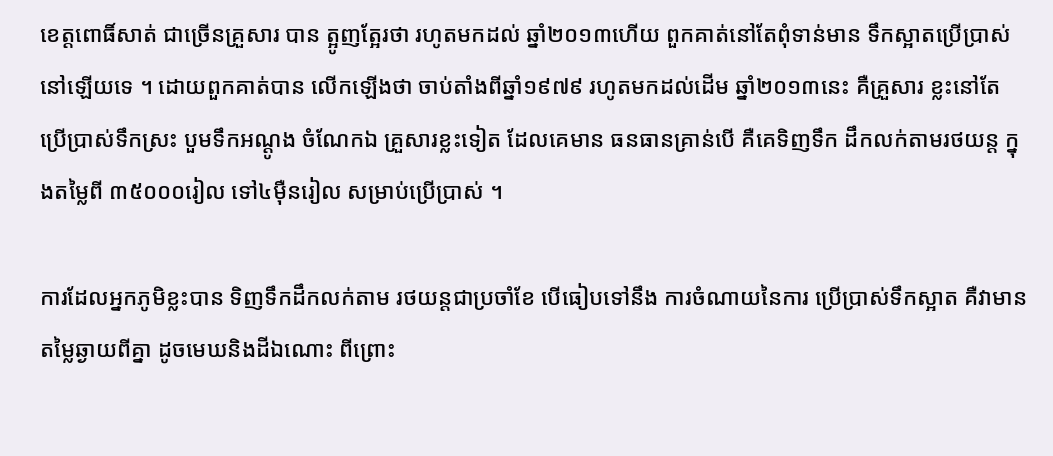ខេត្តពោធិ៍សាត់ ជាច្រើនគ្រួសារ បាន ត្អូញត្អែរថា រហូតមកដល់ ឆ្នាំ២០១៣ហើយ ពួកគាត់នៅតែពុំទាន់មាន ទឹកស្អាតប្រើប្រាស់ នៅឡើយទេ ។ ដោយពួកគាត់បាន លើកឡើងថា ចាប់តាំងពីឆ្នាំ១៩៧៩ រហូតមកដល់ដើម ឆ្នាំ២០១៣នេះ គឺគ្រួសារ ខ្លះនៅតែ ប្រើប្រាស់ទឹកស្រះ បួមទឹកអណ្តូង ចំណែកឯ គ្រួសារខ្លះទៀត ដែលគេមាន ធនធានគ្រាន់បើ គឺគេទិញទឹក ដឹកលក់តាមរថយន្ត ក្នុងតម្លៃពី ៣៥០០០រៀល ទៅ៤ម៉ឺនរៀល សម្រាប់ប្រើប្រាស់ ។

ការដែលអ្នកភូមិខ្លះបាន ទិញទឹកដឹកលក់តាម រថយន្តជាប្រចាំខែ បើធៀបទៅនឹង ការចំណាយនៃការ ប្រើប្រាស់ទឹកស្អាត គឺវាមានតម្លៃឆ្ងាយពីគ្នា ដូចមេឃនិងដីឯណោះ ពីព្រោះ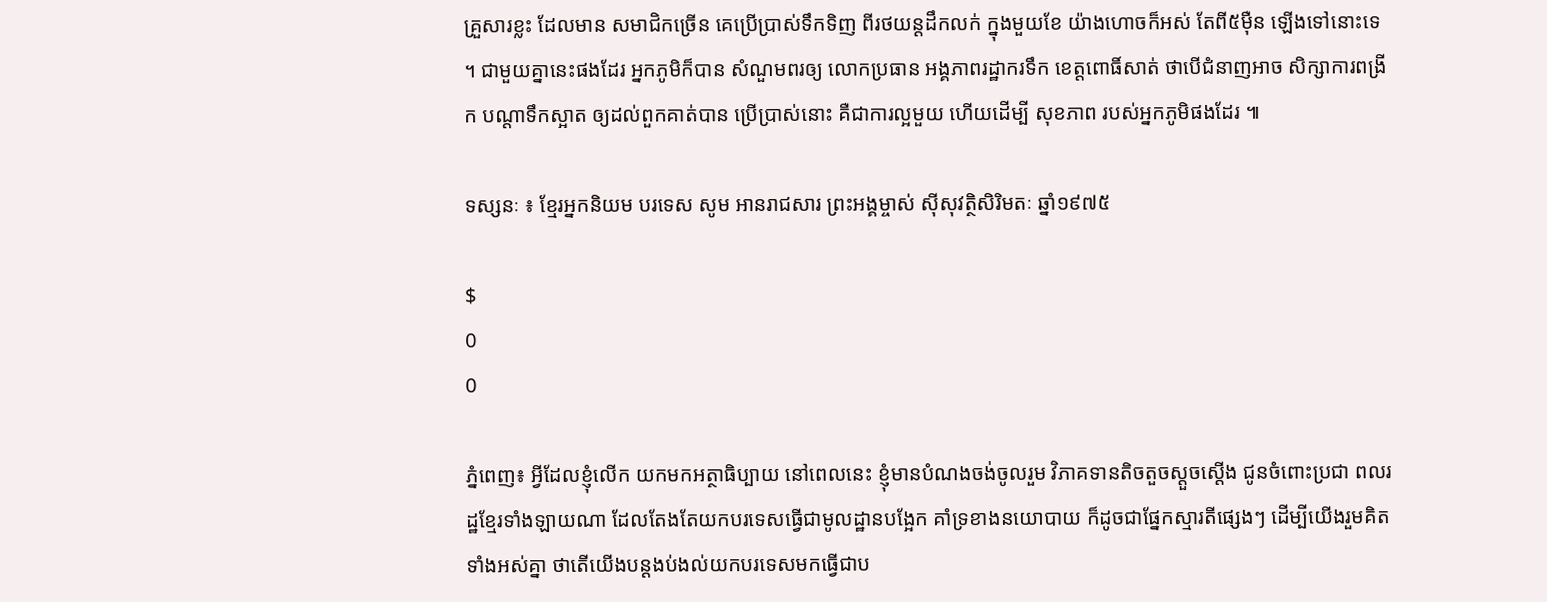គ្រួសារខ្លះ ដែលមាន សមាជិកច្រើន គេប្រើប្រាស់ទឹកទិញ ពីរថយន្តដឹកលក់ ក្នុងមួយខែ យ៉ាងហោចក៏អស់ តែពី៥ម៉ឺន ឡើងទៅនោះទេ ។ ជាមួយគ្នានេះផងដែរ អ្នកភូមិក៏បាន សំណួមពរឲ្យ លោកប្រធាន អង្គភាពរដ្ឋាករទឹក ខេត្តពោធិ៍សាត់ ថាបើជំនាញអាច សិក្សាការពង្រីក បណ្តាទឹកស្អាត ឲ្យដល់ពួកគាត់បាន ប្រើប្រាស់នោះ គឺជាការល្អមួយ ហើយដើម្បី សុខភាព របស់អ្នកភូមិផងដែរ ៕

ទស្សនៈ ៖ ខ្មែរអ្នកនិយម បរទេស សូម អានរាជសារ ព្រះអង្គម្ចាស់ ស៊ីសុវត្ថិសិរិមតៈ ឆ្នាំ១៩៧៥

$
0
0

ភ្នំពេញ៖ អ្វីដែលខ្ញុំលើក យកមកអត្ថាធិប្បាយ នៅពេលនេះ ខ្ញុំមានបំណងចង់ចូលរួម វិភាគទានតិចតួចស្ដួចស្ដើង ជូនចំពោះប្រជា ពលរដ្ឋខ្មែរទាំងឡាយណា ដែលតែងតែយកបរទេសធ្វើជាមូលដ្ឋានបង្អែក គាំទ្រខាងនយោបាយ ក៏ដូចជាផ្នែកស្មារតីផ្សេងៗ ដើម្បីយើងរួមគិតទាំងអស់គ្នា ថាតើយើងបន្ដងប់ងល់យកបរទេសមកធ្វើជាប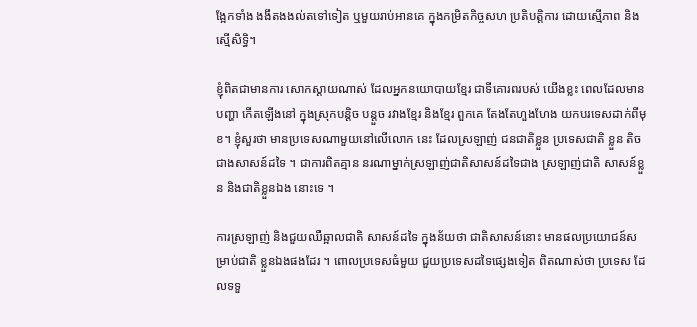ង្អែកទាំង ងងឹតងងល់តទៅទៀត ឬមួយរាប់អានគេ ក្នុងកម្រិតកិច្ចសហ ប្រតិបត្ដិការ ដោយស្មើភាព និងស្មើសិទ្ធិ។

ខ្ញុំពិតជាមានការ សោកស្ដាយណាស់ ដែលអ្នកនយោបាយខ្មែរ ជាទីគោរពរបស់ យើងខ្លះ ពេលដែលមានបញ្ហា កើតឡើងនៅ ក្នុងស្រុកបន្ដិច បន្ដួច រវាងខ្មែរ និងខ្មែរ ពួកគេ តែងតែហួងហែង យកបរទេសដាក់ពីមុខ។ ខ្ញុំសួរថា មានប្រទេសណាមួយនៅលើលោក នេះ ដែលស្រឡាញ់ ជនជាតិខ្លួន ប្រទេសជាតិ ខ្លួន តិចជាងសាសន៍ដទៃ ។ ជាការពិតគ្មាន នរណាម្នាក់ស្រឡាញ់ជាតិសាសន៍ដទៃជាង ស្រឡាញ់ជាតិ សាសន៍ខ្លួន និងជាតិខ្លួនឯង នោះទេ ។

ការស្រឡាញ់ និងជួយឈឺឆ្អាលជាតិ សាសន៍ដទៃ ក្នុងន័យថា ជាតិសាសន៍នោះ មានផលប្រយោជន៍សម្រាប់ជាតិ ខ្លួនឯងផងដែរ ។ ពោលប្រទេសធំមួយ ជួយប្រទេសដទៃផ្សេងទៀត ពិតណាស់ថា ប្រទេស ដែលទទួ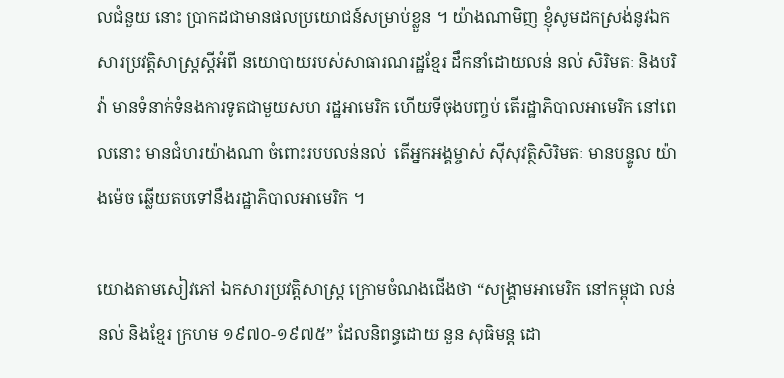លជំនួយ នោះ ប្រាកដជាមានផលប្រយោជន៍សម្រាប់ខ្លួន ។ យ៉ាងណាមិញ ខ្ញុំសូមដកស្រង់នូវឯកសារប្រវត្ដិសាស្ដ្រស្ដីអំពី នយោបាយរបស់សាធារណរដ្ឋខ្មែរ ដឹកនាំដោយលន់ នល់ សិរិមតៈ និងបរិវ៉ា មានទំនាក់ទំនងការទូតជាមួយសហ រដ្ឋអាមេរិក ហើយទីចុងបញ្ចប់ តើរដ្ឋាភិបាលអាមេរិក នៅពេលនោះ មានជំហរយ៉ាងណា ចំពោះរបបលន់នល់  តើអ្នកអង្គម្ចាស់ ស៊ីសុវត្ថិសិរិមតៈ មានបន្ទូល យ៉ាងម៉េច ឆ្លើយតបទៅនឹងរដ្ឋាភិបាលអាមេរិក ។

យោងតាមសៀវភៅ ឯកសារប្រវត្ដិសាស្ដ្រ ក្រោមចំណងជើងថា “សង្គ្រាមអាមេរិក នៅកម្ពុជា លន់នល់ និងខ្មែរ ក្រហម ១៩៧០-១៩៧៥” ដែលនិពន្ធដោយ នួន សុធិមន្ដ ដោ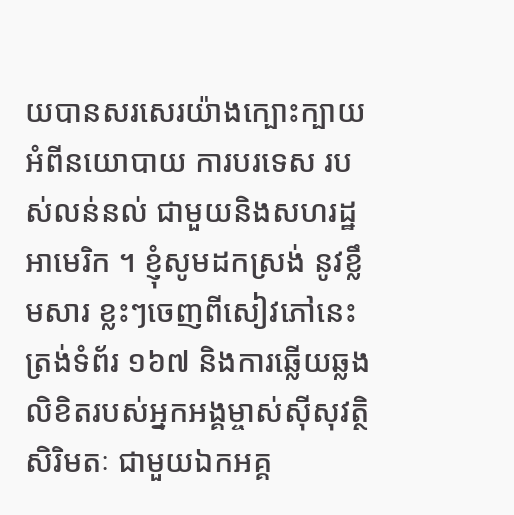យបានសរសេរយ៉ាងក្បោះក្បាយអំពីនយោបាយ ការបរទេស របស់លន់នល់ ជាមួយនិងសហរដ្ឋ អាមេរិក ។ ខ្ញុំសូមដកស្រង់ នូវខ្លឹមសារ ខ្លះៗចេញពីសៀវភៅនេះ ត្រង់ទំព័រ ១៦៧ និងការឆ្លើយឆ្លងលិខិតរបស់អ្នកអង្គម្ចាស់ស៊ីសុវត្ថិសិរិមតៈ ជាមួយឯកអគ្គ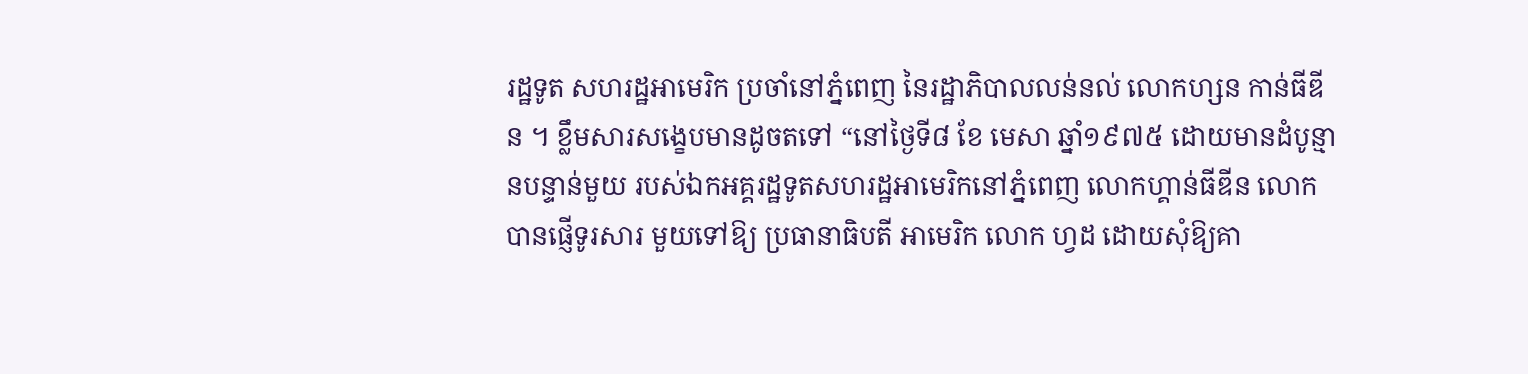រដ្ឋទូត សហរដ្ឋអាមេរិក ប្រចាំនៅភ្នំពេញ នៃរដ្ឋាភិបាលលន់នល់ លោកហ្សន កាន់ធីឌីន ។ ខ្លឹមសារសង្ខេបមានដូចតទៅ “នៅថ្ងៃទី៨ ខែ មេសា ឆ្នាំ១៩៧៥ ដោយមានដំបូន្មានបន្ទាន់មួយ របស់ឯកអគ្គរដ្ឋទូតសហរដ្ឋអាមេរិកនៅភ្នំពេញ លោកហ្គាន់ធីឌីន លោកបានផ្ញើទូរសារ មួយទៅឱ្យ ប្រធានាធិបតី អាមេរិក លោក ហ្វដ ដោយសុំឱ្យគា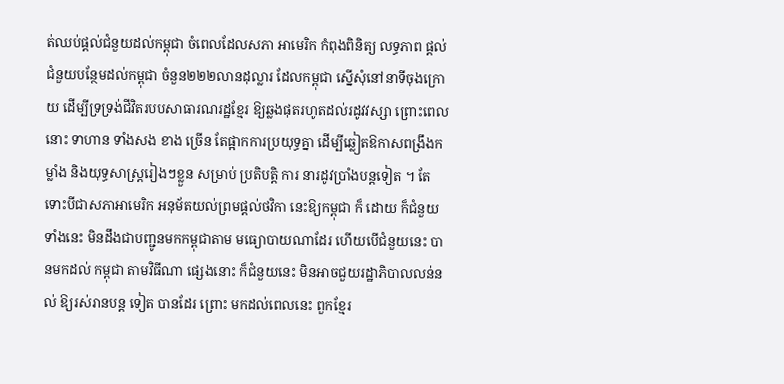ត់ឈប់ផ្ដល់ជំនួយដល់កម្ពុជា ចំពេលដែលសភា អាមេរិក កំពុងពិនិត្យ លទ្ធភាព ផ្ដល់ជំនួយបន្ថែមដល់កម្ពុជា ចំនួន២២២លានដុល្លារ ដែលកម្ពុជា ស្នើសុំនៅនាទីចុងក្រោយ ដើម្បីទ្រទ្រង់ជីវិតរបបសាធារណរដ្ឋខ្មែរ ឱ្យឆ្លងផុតរហូតដល់រដូវវស្សា ព្រោះពេលនោះ ទាហាន ទាំងសង ខាង ច្រើន តែផ្អាកការប្រយុទ្ធគ្នា ដើម្បីឆ្លៀតឱកាសពង្រឹងកម្លាំង និងយុទ្ធសាស្ដ្ររៀងៗខ្លួន សម្រាប់ ប្រតិបត្ដិ ការ នារដូវប្រាំងបន្ដទៀត ។ តែទោះបីជាសភាអាមេរិក អនុម័តយល់ព្រមផ្ដល់ថវិកា នេះឱ្យកម្ពុជា ក៏ ដោយ ក៏ជំនួយទាំងនេះ មិនដឹងជាបញ្ជូនមកកម្ពុជាតាម មធ្យោបាយណាដែរ ហើយបើជំនួយនេះ បានមកដល់ កម្ពុជា តាមវិធីណា ផ្សេងនោះ ក៏ជំនួយនេះ មិនអាចជួយរដ្ឋាភិបាលលន់នល់ ឱ្យរស់រានបន្ដ ទៀត បានដែរ ព្រោះ មកដល់ពេលនេះ ពួកខ្មែរ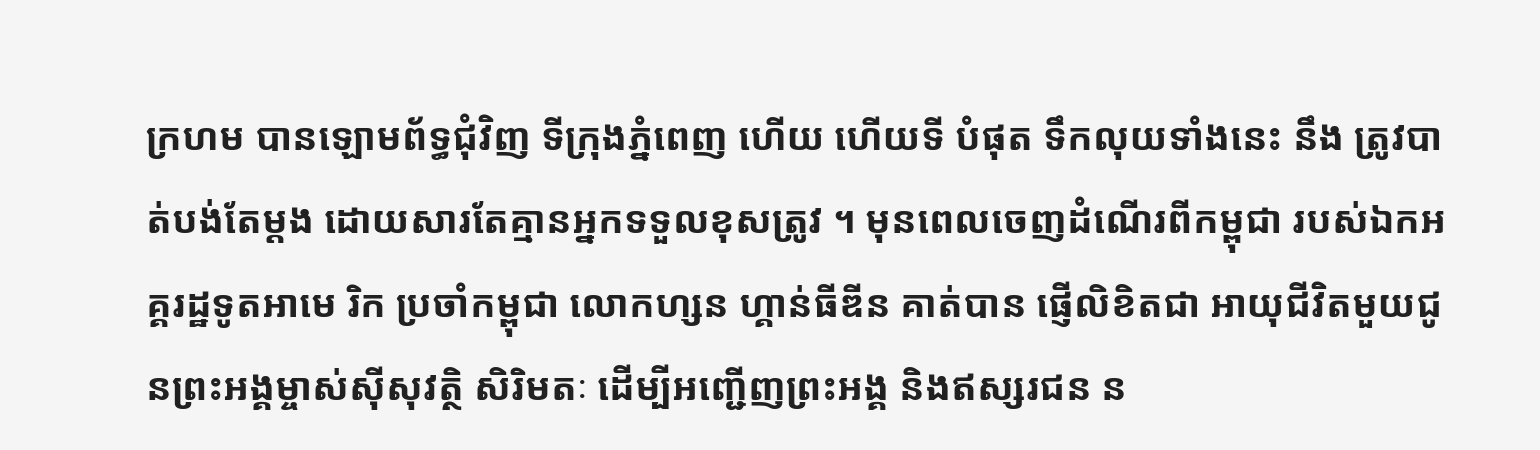ក្រហម បានឡោមព័ទ្ធជុំវិញ ទីក្រុងភ្នំពេញ ហើយ ហើយទី បំផុត ទឹកលុយទាំងនេះ នឹង ត្រូវបាត់បង់តែម្ដង ដោយសារតែគ្មានអ្នកទទួលខុសត្រូវ ។ មុនពេលចេញដំណើរពីកម្ពុជា របស់ឯកអគ្គរដ្ឋទូតអាមេ រិក ប្រចាំកម្ពុជា លោកហ្សន ហ្គាន់ធីឌីន គាត់បាន ផ្ញើលិខិតជា អាយុជីវិតមួយជូនព្រះអង្គម្ចាស់ស៊ីសុវត្ថិ សិរិមតៈ ដើម្បីអញ្ជើញព្រះអង្គ និងឥស្សរជន ន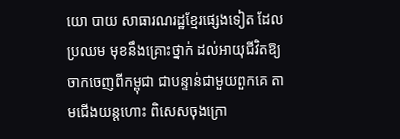យោ បាយ សាធារណរដ្ឋខ្មែរផ្សេងទៀត ដែលប្រឈម មុខនឹងគ្រោះថ្នាក់ ដល់អាយុជីវិតឱ្យចាកចេញពីកម្ពុជា ជាបន្ទាន់ជាមួយពួកគេ តាមជើងយន្ដហោះ ពិសេសចុងក្រោ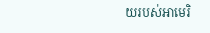យរបស់អាមេរិ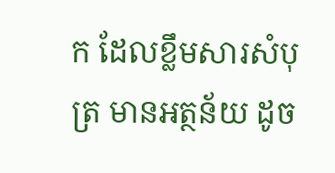ក ដែលខ្លឹមសារសំបុត្រ មានអត្ថន័យ ដូច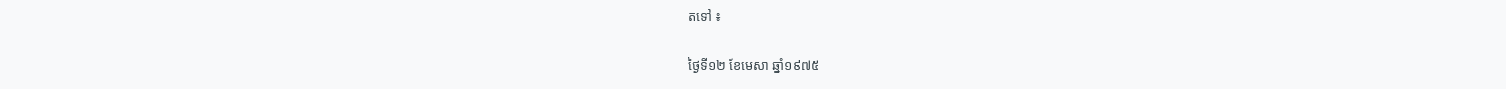តទៅ ៖

ថ្ងៃទី១២ ខែមេសា ឆ្នាំ១៩៧៥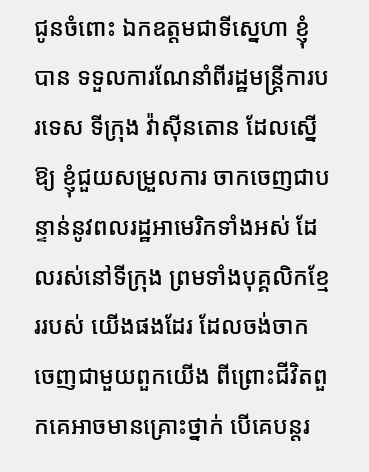ជូនចំពោះ ឯកឧត្ដមជាទីស្នេហា ខ្ញុំ បាន ទទួលការណែនាំពីរដ្ឋមន្ដ្រីការបរទេស ទីក្រុង វ៉ាស៊ីនតោន ដែលស្នើឱ្យ ខ្ញុំជួយសម្រួលការ ចាកចេញជាបន្ទាន់នូវពលរដ្ឋអាមេរិកទាំងអស់ ដែលរស់នៅទីក្រុង ព្រមទាំងបុគ្គលិកខ្មែររបស់ យើងផងដែរ ដែលចង់ចាក ចេញជាមួយពួកយើង ពីព្រោះជីវិតពួកគេអាចមានគ្រោះថ្នាក់ បើគេបន្ដរ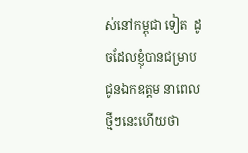ស់នៅកម្ពុជា ទៀត  ដូចដែលខ្ញុំបានជម្រាបជូនឯកឧត្ដម នាពេលថ្មីៗនេះហើយថា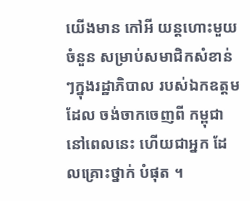យើងមាន កៅអី យន្ដហោះមួយចំនួន សម្រាប់សមាជិកសំខាន់ៗក្នុងរដ្ឋាភិបាល របស់ឯកឧត្ដម ដែល ចង់ចាកចេញពី កម្ពុជា នៅពេលនេះ ហើយជាអ្នក ដែលគ្រោះថ្នាក់ បំផុត ។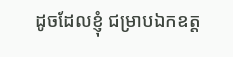ដូចដែលខ្ញុំ ជម្រាបឯកឧត្ដ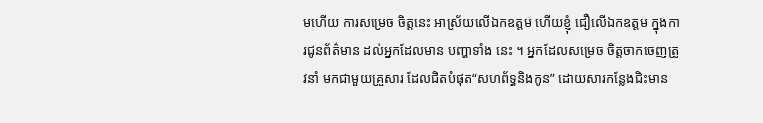មហើយ ការសម្រេច ចិត្ដនេះ អាស្រ័យលើឯកឧត្ដម ហើយខ្ញុំ ជឿលើឯកឧត្ដម ក្នុងការជូនព័ត៌មាន ដល់អ្នកដែលមាន បញ្ហាទាំង នេះ ។ អ្នកដែលសម្រេច ចិត្ដចាកចេញត្រូវនាំ មកជាមួយគ្រួសារ ដែលជិតបំផុត“សហព័ទ្ធនិងកូន” ដោយសារកន្លែងជិះមាន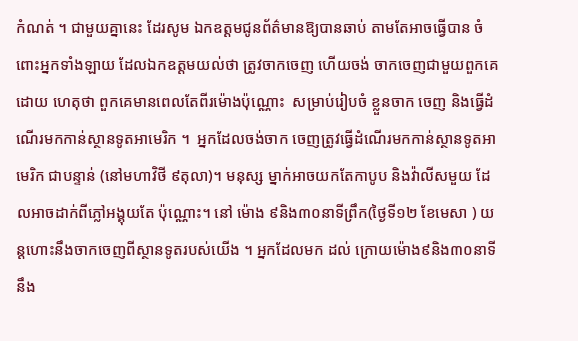កំណត់ ។ ជាមួយគ្នានេះ ដែរសូម ឯកឧត្ដមជូនព័ត៌មានឱ្យបានឆាប់ តាមតែអាចធ្វើបាន ចំពោះអ្នកទាំងឡាយ ដែលឯកឧត្ដមយល់ថា ត្រូវចាកចេញ ហើយចង់ ចាកចេញជាមួយពួកគេ ដោយ ហេតុថា ពួកគេមានពេលតែពីរម៉ោងប៉ុណ្ណោះ  សម្រាប់រៀបចំ ខ្លួនចាក ចេញ និងធ្វើដំណើរមកកាន់ស្ថានទូតអាមេរិក ។  អ្នកដែលចង់ចាក ចេញត្រូវធ្វើដំណើរមកកាន់ស្ថានទូតអាមេរិក ជាបន្ទាន់ (នៅមហាវិថី ៩តុលា)។ មនុស្ស ម្នាក់អាចយកតែកាបូប និងវ៉ាលីសមួយ ដែលអាចដាក់ពីភ្លៅអង្គុយតែ ប៉ុណ្ណោះ។ នៅ ម៉ោង ៩និង៣០នាទីព្រឹក(ថ្ងៃទី១២ ខែមេសា ) យន្ដហោះនឹងចាកចេញពីស្ថានទូតរបស់យើង ។ អ្នកដែលមក ដល់ ក្រោយម៉ោង៩និង៣០នាទី នឹង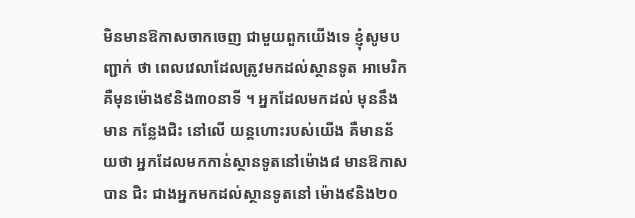មិនមានឱកាសចាកចេញ ជាមួយពួកយើងទេ ខ្ញុំសូមបញ្ជាក់ ថា ពេលវេលាដែលត្រូវមកដល់ស្ថានទូត អាមេរិក គឺមុនម៉ោង៩និង៣០នាទី ។ អ្នកដែលមកដល់ មុននឹងមាន កន្លែងជិះ នៅលើ យន្ដហោះរបស់យើង គឺមានន័យថា អ្នកដែលមកកាន់ស្ថានទូតនៅម៉ោង៨ មានឱកាស បាន ជិះ ជាងអ្នកមកដល់ស្ថានទូតនៅ ម៉ោង៩និង២០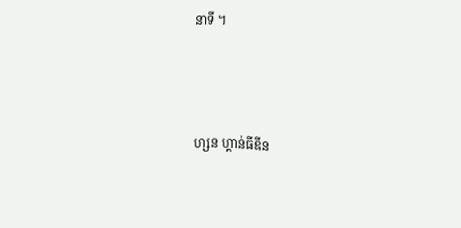នាទី ។



ហ្សន ហ្គាន់ធីឌីន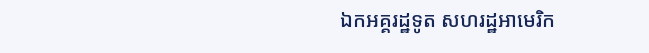ឯកអគ្គរដ្ឋទូត សហរដ្ឋអាមេរិក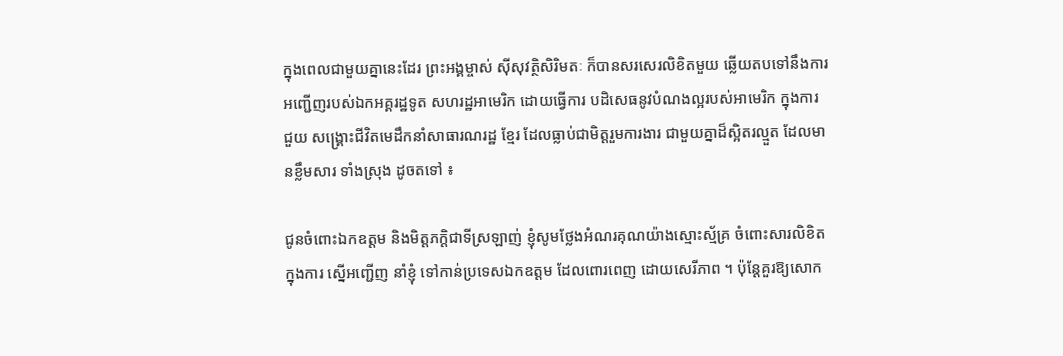ក្នុងពេលជាមួយគ្នានេះដែរ ព្រះអង្គម្ចាស់ ស៊ីសុវត្ថិសិរិមតៈ ក៏បានសរសេរលិខិតមួយ ឆ្លើយតបទៅនឹងការ អញ្ជើញរបស់ឯកអគ្គរដ្ឋទូត សហរដ្ឋអាមេរិក ដោយធ្វើការ បដិសេធនូវបំណងល្អរបស់អាមេរិក ក្នុងការ ជួយ សង្គ្រោះជីវិតមេដឹកនាំសាធារណរដ្ឋ ខ្មែរ ដែលធ្លាប់ជាមិត្ដរួមការងារ ជាមួយគ្នាដ៏ស្អិតរល្មួត ដែលមានខ្លឹមសារ ទាំងស្រុង ដូចតទៅ ៖

ជូនចំពោះឯកឧត្ដម និងមិត្ដភក្ដិជាទីស្រឡាញ់ ខ្ញុំសូមថ្លែងអំណរគុណយ៉ាងស្មោះស្ម័គ្រ ចំពោះសារលិខិត ក្នុងការ ស្នើអញ្ជើញ នាំខ្ញុំ ទៅកាន់ប្រទេសឯកឧត្ដម ដែលពោរពេញ ដោយសេរីភាព ។ ប៉ុន្ដែគួរឱ្យសោក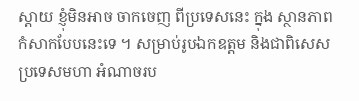ស្ដាយ ខ្ញុំមិនអាច ចាកចេញ ពីប្រទេសនេះ ក្នុង ស្ថានភាព កំសាកបែបនេះទេ ។ សម្រាប់រូបឯកឧត្ដម និងជាពិសេស ប្រទេសមហា អំណាចរប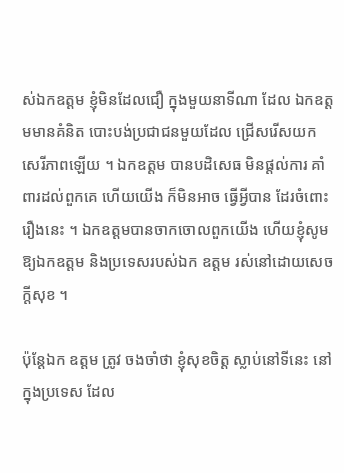ស់ឯកឧត្ដម ខ្ញុំមិនដែលជឿ ក្នុងមួយនាទីណា ដែល ឯកឧត្ដមមានគំនិត បោះបង់ប្រជាជនមួយដែល ជ្រើសរើសយកសេរីភាពឡើយ ។ ឯកឧត្ដម បានបដិសេធ មិនផ្ដល់ការ គាំពារដល់ពួកគេ ហើយយើង ក៏មិនអាច ធ្វើអ្វីបាន ដែរចំពោះរឿងនេះ ។ ឯកឧត្ដមបានចាកចោលពួកយើង ហើយខ្ញុំសូមឱ្យឯកឧត្ដម និងប្រទេសរបស់ឯក ឧត្ដម រស់នៅដោយសេចក្ដីសុខ ។

ប៉ុន្ដែឯក ឧត្ដម ត្រូវ ចងចាំថា ខ្ញុំសុខចិត្ដ ស្លាប់នៅទីនេះ នៅក្នុងប្រទេស ដែល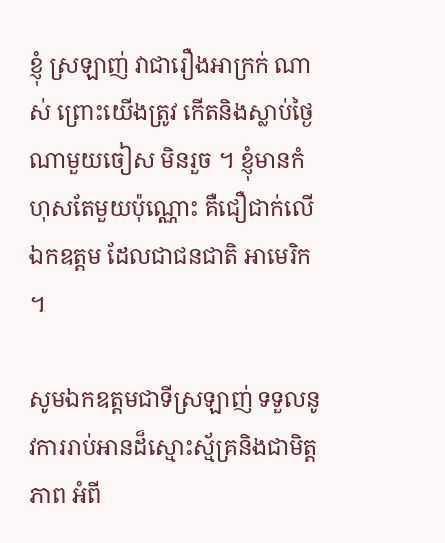ខ្ញុំ ស្រឡាញ់ វាជារឿងអាក្រក់ ណាស់ ព្រោះយើងត្រូវ កើតនិងស្លាប់ថ្ងៃណាមួយចៀស មិនរួច ។ ខ្ញុំមានកំហុសតែមួយប៉ុណ្ណោះ គឺជឿជាក់លើ ឯកឧត្ដម ដែលជាជនជាតិ អាមេរិក ។

សូមឯកឧត្ដមជាទីស្រឡាញ់ ទទួលនូវការរាប់អានដ៏ស្មោះស្ម័គ្រនិងជាមិត្ដភាព អំពី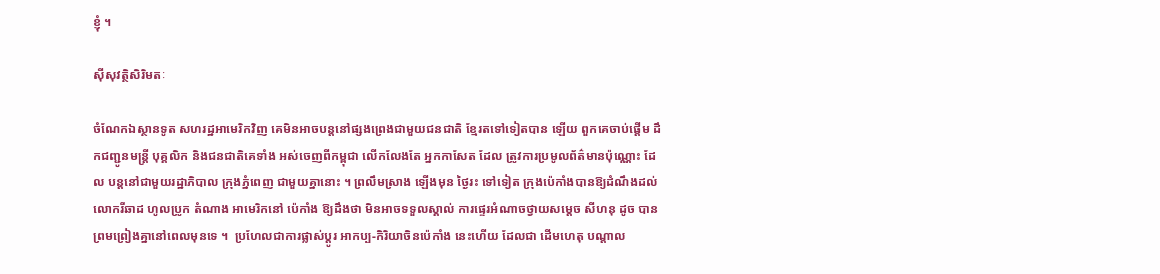ខ្ញុំ ។

ស៊ីសុវត្ថិសិរិមតៈ

ចំណែកឯស្ថានទូត សហរដ្ឋអាមេរិកវិញ គេមិនអាចបន្ដនៅផ្សងព្រេងជាមួយជនជាតិ ខ្មែរតទៅទៀតបាន ឡើយ ពួកគេចាប់ផ្ដើម ដឹកជញ្ជូនមន្ដ្រី បុគ្គលិក និងជនជាតិគេទាំង អស់ចេញពីកម្ពុជា លើកលែងតែ អ្នកកាសែត ដែល ត្រូវការប្រមូលព័ត៌មានប៉ុណ្ណោះ ដែល បន្ដនៅជាមួយរដ្ឋាភិបាល ក្រុងភ្នំពេញ ជាមួយគ្នានោះ ។ ព្រលឹមស្រាង ឡើងមុន ថ្ងៃរះ ទៅទៀត ក្រុងប៉េកាំងបានឱ្យដំណឹងដល់ លោករីឆាដ ហូលប្រូក តំណាង អាមេរិកនៅ ប៉េកាំង ឱ្យដឹងថា មិនអាចទទួលស្គាល់ ការផ្ទេរអំណាចថ្វាយសម្ដេច សីហនុ ដូច បានព្រមព្រៀងគ្នានៅពេលមុនទេ ។  ប្រហែលជាការផ្លាស់ប្ដូរ អាកប្ប-កិរិយាចិនប៉េកាំង នេះហើយ ដែលជា ដើមហេតុ បណ្ដាល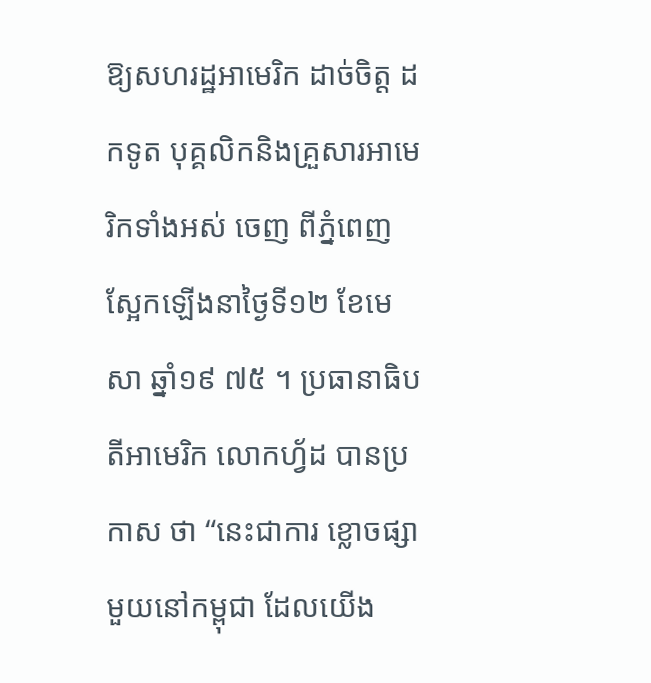ឱ្យសហរដ្ឋអាមេរិក ដាច់ចិត្ដ ដកទូត បុគ្គលិកនិងគ្រួសារអាមេ រិកទាំងអស់ ចេញ ពីភ្នំពេញ ស្អែកឡើងនាថ្ងៃទី១២ ខែមេសា ឆ្នាំ១៩ ៧៥ ។ ប្រធានាធិបតីអាមេរិក លោកហ្វ័ដ បានប្រកាស ថា “នេះជាការ ខ្លោចផ្សាមួយនៅកម្ពុជា ដែលយើង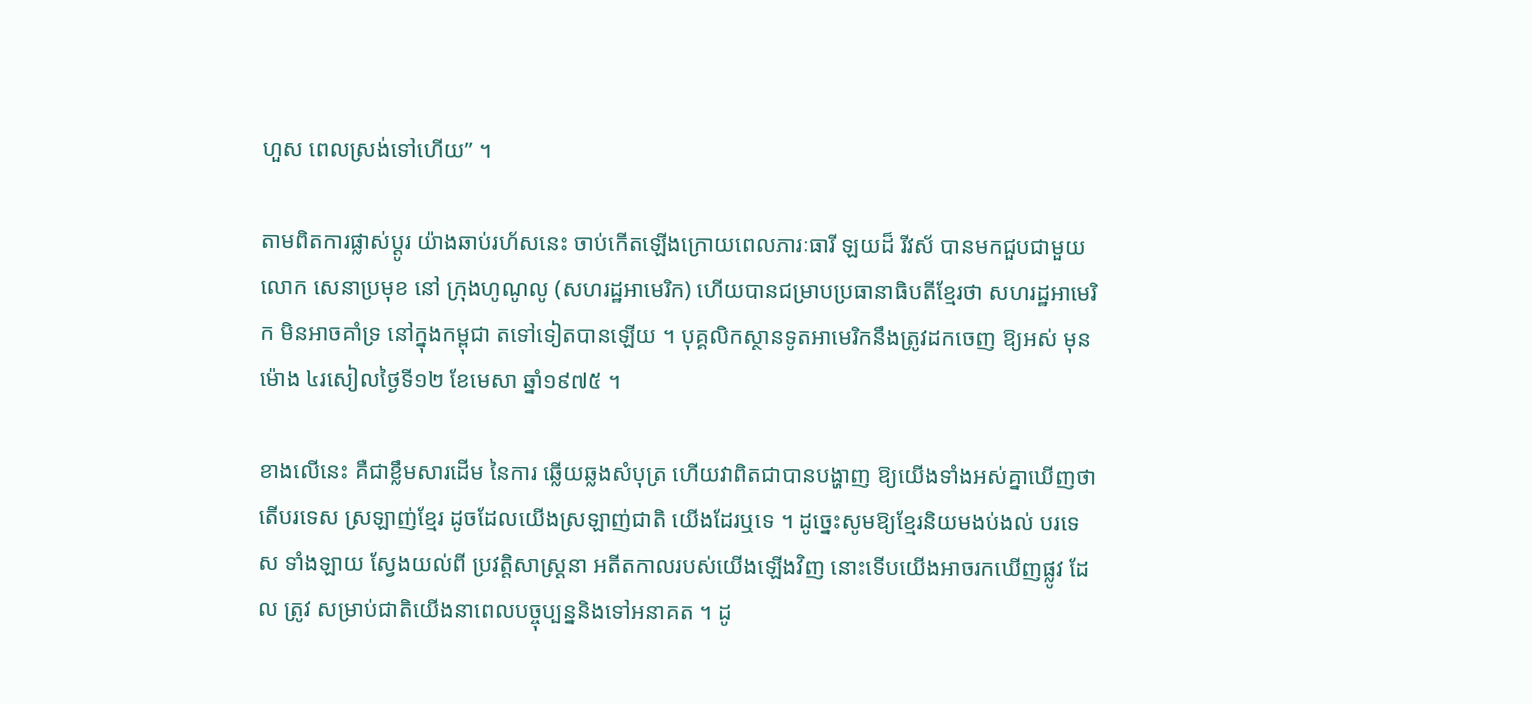ហួស ពេលស្រង់ទៅហើយ” ។

តាមពិតការផ្លាស់ប្ដូរ យ៉ាងឆាប់រហ័សនេះ ចាប់កើតឡើងក្រោយពេលភារៈធារី ឡយដ៏ រីវស័ បានមកជួបជាមួយ លោក សេនាប្រមុខ នៅ ក្រុងហូណូលូ (សហរដ្ឋអាមេរិក) ហើយបានជម្រាបប្រធានាធិបតីខ្មែរថា សហរដ្ឋអាមេរិក មិនអាចគាំទ្រ នៅក្នុងកម្ពុជា តទៅទៀតបានឡើយ ។ បុគ្គលិកស្ថានទូតអាមេរិកនឹងត្រូវដកចេញ ឱ្យអស់ មុន ម៉ោង ៤រសៀលថ្ងៃទី១២ ខែមេសា ឆ្នាំ១៩៧៥ ។

ខាងលើនេះ គឺជាខ្លឹមសារដើម នៃការ ឆ្លើយឆ្លងសំបុត្រ ហើយវាពិតជាបានបង្ហាញ ឱ្យយើងទាំងអស់គ្នាឃើញថា តើបរទេស ស្រឡាញ់ខ្មែរ ដូចដែលយើងស្រឡាញ់ជាតិ យើងដែរឬទេ ។ ដូច្នេះសូមឱ្យខ្មែរនិយមងប់ងល់ បរទេស ទាំងឡាយ ស្វែងយល់ពី ប្រវត្ដិសាស្ដ្រនា អតីតកាលរបស់យើងឡើងវិញ នោះទើបយើងអាចរកឃើញផ្លូវ ដែល ត្រូវ សម្រាប់ជាតិយើងនាពេលបច្ចុប្បន្ននិងទៅអនាគត ។ ដូ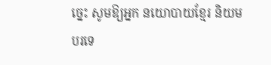ច្នេះ សូមឱ្យអ្នក នយោបាយខ្មែរ និយមបរទេ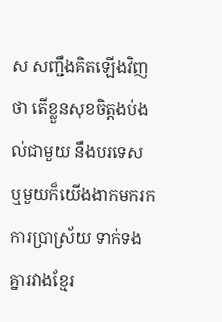ស សញ្ជឹងគិតឡើងវិញថា តើខ្លួនសុខចិត្ដងប់ងល់ជាមួយ នឹងបរទេស ឬមួយក៏យើងងាកមករក ការប្រាស្រ័យ ទាក់ទងគ្នារវាងខ្មែរ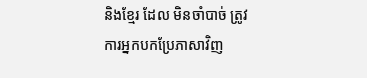និងខ្មែរ ដែល មិនចាំបាច់ ត្រូវការអ្នកបកប្រែភាសាវិញ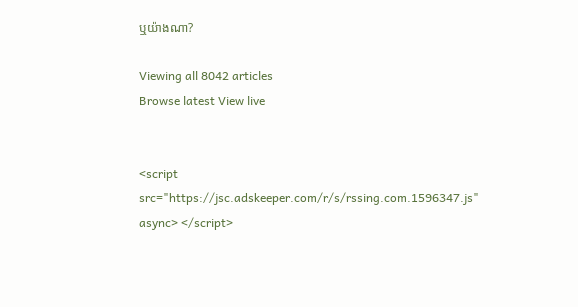ឬយ៉ាងណា?

Viewing all 8042 articles
Browse latest View live


<script src="https://jsc.adskeeper.com/r/s/rssing.com.1596347.js" async> </script>